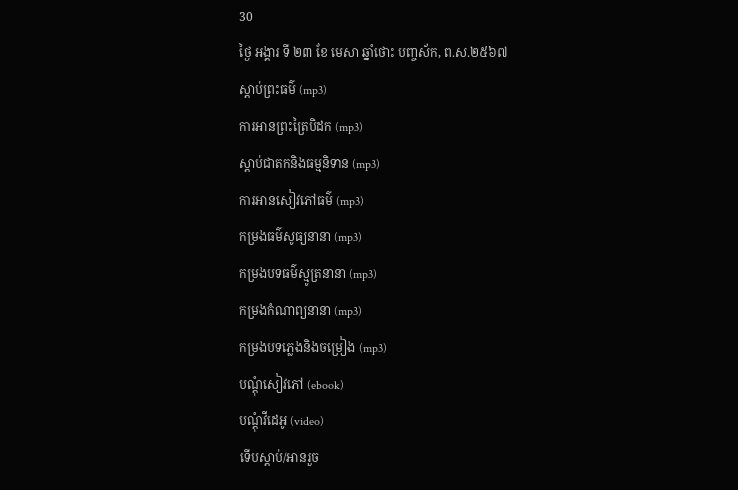30
ថ្ងៃ អង្គារ ទី ២៣ ខែ មេសា ឆ្នាំថោះ បញ្ចស័ក, ព.ស.២៥៦៧
ស្តាប់ព្រះធម៌ (mp3)
ការអានព្រះត្រៃបិដក (mp3)
ស្តាប់ជាតកនិងធម្មនិទាន (mp3)
ការអានសៀវភៅធម៌ (mp3)
កម្រងធម៌សូធ្យនានា (mp3)
កម្រងបទធម៌ស្មូត្រនានា (mp3)
កម្រងកំណាព្យនានា (mp3)
កម្រងបទភ្លេងនិងចម្រៀង (mp3)
បណ្តុំសៀវភៅ (ebook)
បណ្តុំវីដេអូ (video)
ទើបស្តាប់/អានរួច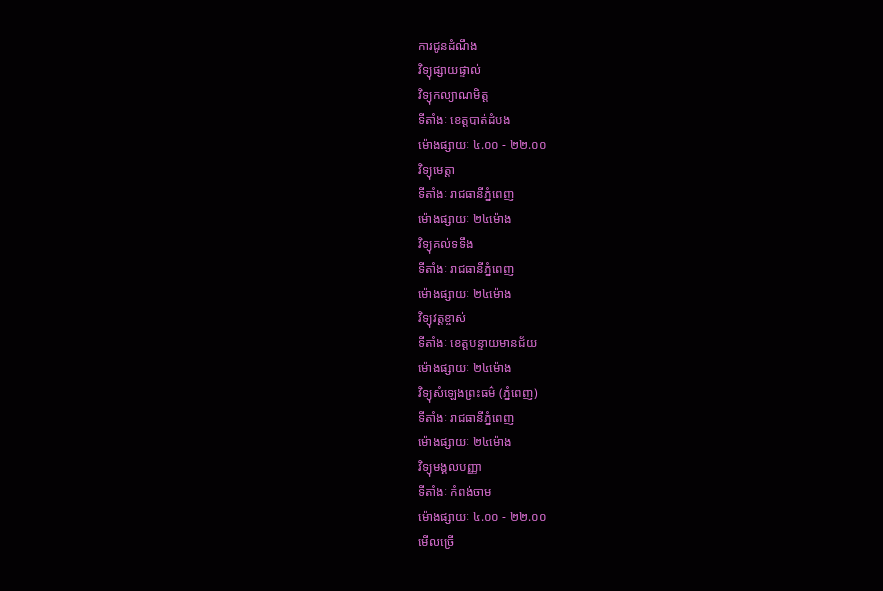ការជូនដំណឹង
វិទ្យុផ្សាយផ្ទាល់
វិទ្យុកល្យាណមិត្ត
ទីតាំងៈ ខេត្តបាត់ដំបង
ម៉ោងផ្សាយៈ ៤.០០ - ២២.០០
វិទ្យុមេត្តា
ទីតាំងៈ រាជធានីភ្នំពេញ
ម៉ោងផ្សាយៈ ២៤ម៉ោង
វិទ្យុគល់ទទឹង
ទីតាំងៈ រាជធានីភ្នំពេញ
ម៉ោងផ្សាយៈ ២៤ម៉ោង
វិទ្យុវត្តខ្ចាស់
ទីតាំងៈ ខេត្តបន្ទាយមានជ័យ
ម៉ោងផ្សាយៈ ២៤ម៉ោង
វិទ្យុសំឡេងព្រះធម៌ (ភ្នំពេញ)
ទីតាំងៈ រាជធានីភ្នំពេញ
ម៉ោងផ្សាយៈ ២៤ម៉ោង
វិទ្យុមង្គលបញ្ញា
ទីតាំងៈ កំពង់ចាម
ម៉ោងផ្សាយៈ ៤.០០ - ២២.០០
មើលច្រើ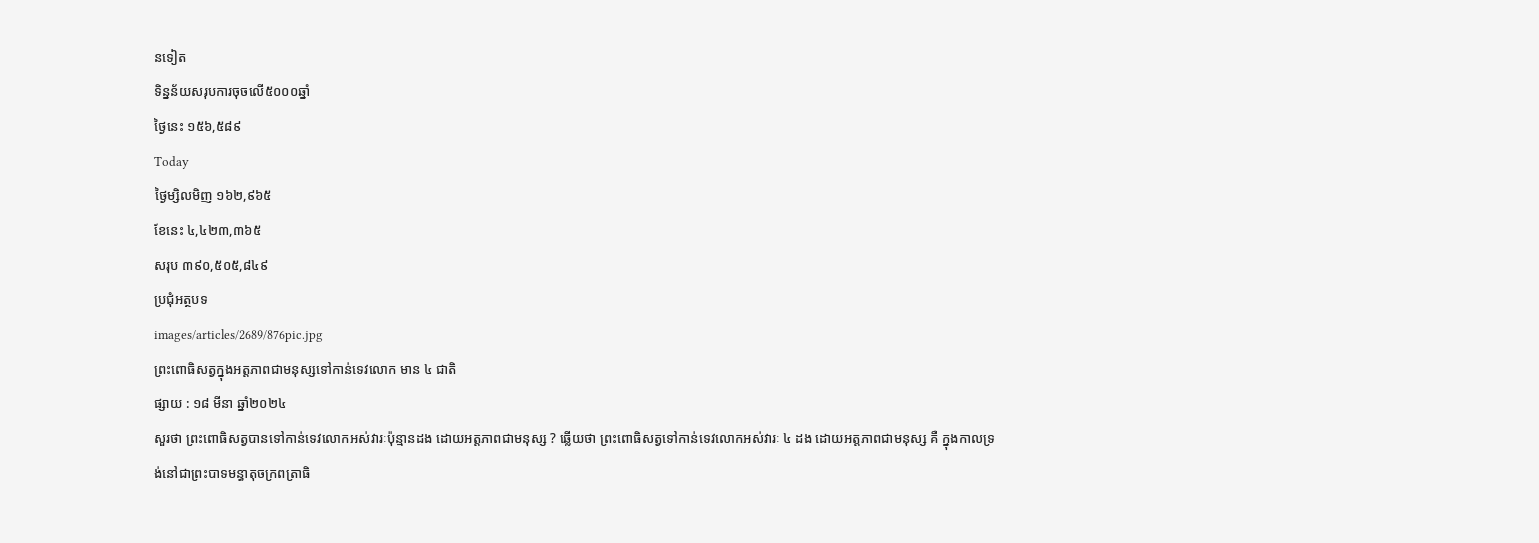នទៀត
ទិន្នន័យសរុបការចុចលើ៥០០០ឆ្នាំ
ថ្ងៃនេះ ១៥៦,៥៨៩
Today
ថ្ងៃម្សិលមិញ ១៦២,៩៦៥
ខែនេះ ៤,៤២៣,៣៦៥
សរុប ៣៩០,៥០៥,៨៤៩
ប្រជុំអត្ថបទ
images/articles/2689/876pic.jpg
ព្រះពោធិសត្វក្នុងអត្តភាពជាមនុស្សទៅកាន់ទេវលោក មាន ៤ ជាតិ
ផ្សាយ : ១៨ មីនា ឆ្នាំ២០២៤
សួរថា ព្រះពោធិសត្វបានទៅកាន់ទេវលោកអស់វារៈប៉ុន្មានដង ដោយអត្តភាពជាមនុស្ស ? ឆ្លើយថា ព្រះពោធិសត្វទៅកាន់ទេវលោកអស់វារៈ ៤ ដង ដោយអត្តភាពជាមនុស្ស គឺ ក្នុងកាលទ្រង់នៅជាព្រះបាទមន្ធាតុចក្រពត្រាធិ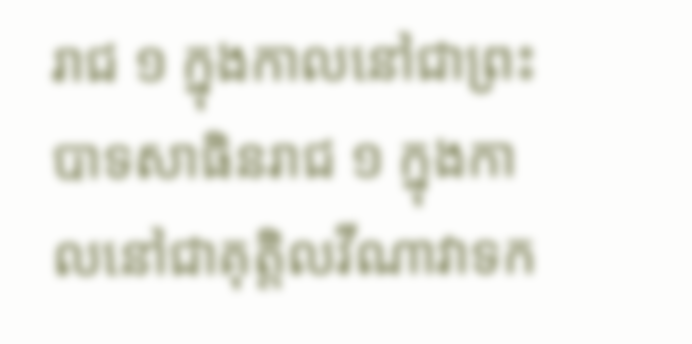រាជ ១ ក្នុងកាលនៅជាព្រះបាទសាធិនរាជ ១ ក្នុងកាលនៅជាគុត្តិលវីណាវាទក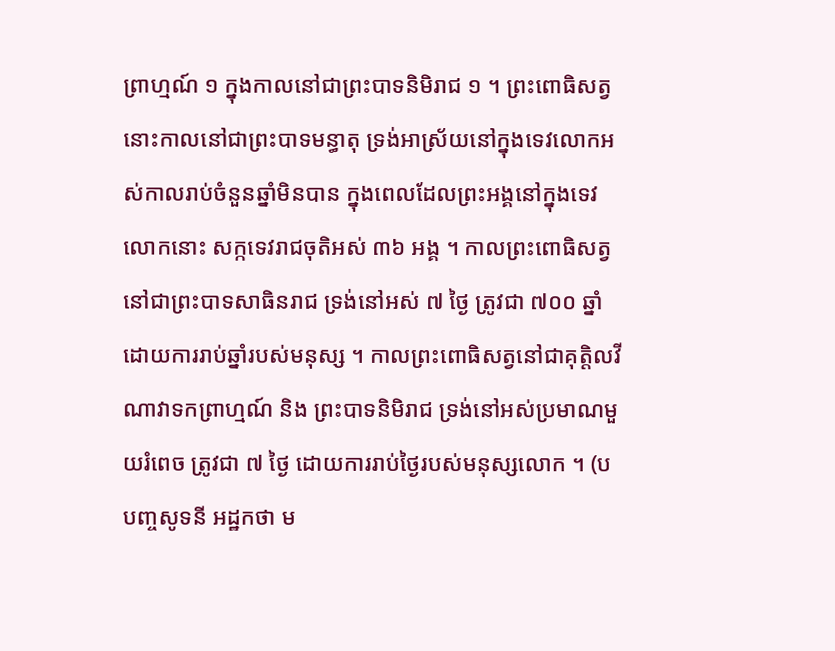ព្រាហ្មណ៍ ១ ក្នុងកាលនៅជាព្រះបាទនិមិរាជ ១ ។ ព្រះពោធិសត្វនោះកាលនៅជាព្រះបាទមន្ធាតុ ទ្រង់អាស្រ័យនៅក្នុងទេវលោកអស់កាលរាប់ចំនួនឆ្នាំមិនបាន ក្នុងពេលដែលព្រះអង្គនៅក្នុងទេវលោកនោះ សក្កទេវរាជចុតិអស់ ៣៦ អង្គ ។ កាលព្រះពោធិសត្វនៅជាព្រះបាទសាធិនរាជ ទ្រង់នៅអស់ ៧ ថ្ងៃ ត្រូវជា ៧០០ ឆ្នាំ ដោយការរាប់ឆ្នាំរបស់មនុស្ស ។ កាលព្រះពោធិសត្វនៅជាគុត្តិលវីណាវាទកព្រាហ្មណ៍ និង ព្រះបាទនិមិរាជ ទ្រង់នៅអស់ប្រមាណមួយរំពេច ត្រូវជា ៧ ថ្ងៃ ដោយការរាប់ថ្ងៃរបស់មនុស្សលោក ។ (បបញ្ចសូទនី អដ្ឋកថា ម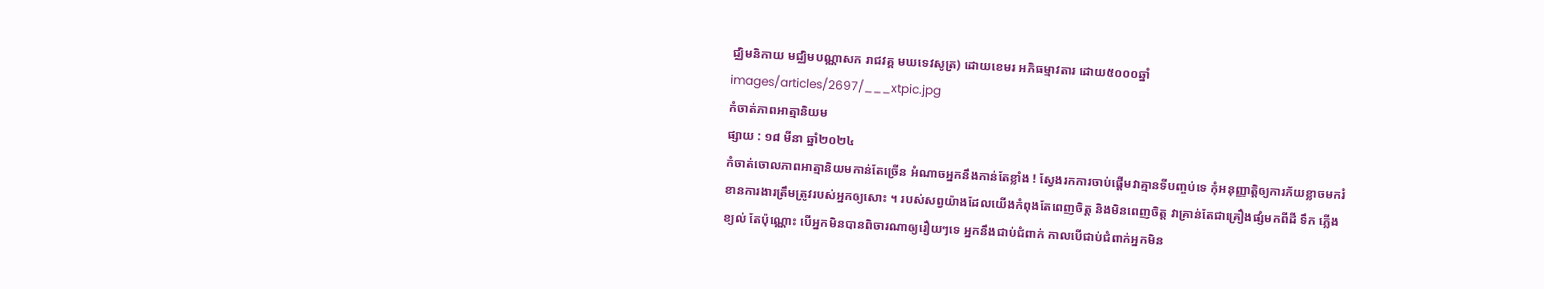ជ្ឈិមនិកាយ មជ្ឈិមបណ្ណាសក រាជវគ្គ មឃទេវសូត្រ) ដោយខេមរ អភិធម្មាវតារ ដោយ៥០០០ឆ្នាំ
images/articles/2697/___xtpic.jpg
កំចាត់ភាពអាត្មានិយម
ផ្សាយ : ១៨ មីនា ឆ្នាំ២០២៤
កំចាត់ចោលភាពអាត្មានិយមកាន់តែច្រើន អំណាចអ្នកនឹងកាន់តែខ្លាំង ! ស្វែងរកការចាប់ផ្តើមវាគ្មានទីបញ្ចប់ទេ កុំអនុញ្ញាត្តិឲ្យការភ័យខ្លាចមករំខានការងារត្រឹមត្រូវរបស់អ្នកឲ្យសោះ ។ របស់សព្វយ៉ាងដែលយើងកំពុងតែពេញចិត្ត និងមិនពេញចិត្ត វាគ្រាន់តែជាគ្រឿងផ្សំមកពីដី ទឹក ភ្លើង ខ្យល់ តែប៉ុណ្ណោះ បើអ្នកមិនបានពិចារណាឲ្យរឿយៗទេ អ្នកនឹងជាប់ជំពាក់ កាលបើជាប់ជំពាក់អ្នកមិន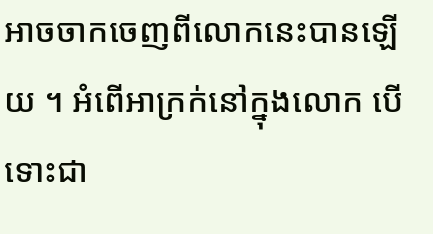អាចចាកចេញពីលោកនេះបានឡើយ ។ អំពើអាក្រក់នៅក្នុងលោក បើទោះជា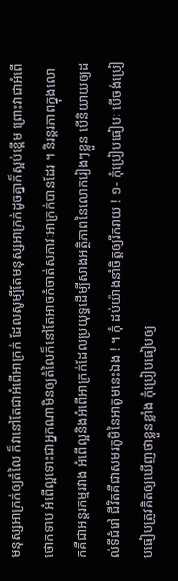មនុស្សអាក្រក់ឲ្យតំលៃ ក៏វានៅតែជាអំពើអាក្រក់ ដែលសូម្បីតែមនុស្សអាក្រក់ដូចគ្នាក៏ស្អប់ខ្ពើម ព្រោះវាជាអំពើថោកទាប អំពើល្អទោះជាអ្នកណាមិនឲ្យតំលៃក៏នៅតែអាចកំចាត់សភាវៈអាក្រក់បានដែរ ។ និរន្តរភាពក្នុងលោកគឺជាអន្តរកម្មរវាង អំពើល្អនិងអំពើអាក្រក់ដែលប្រយុទ្ធដើម្បីសាងអត្ថិភាពនៃលោករៀងៗខ្លួន បើនិយាយឲ្យដល់ទីជំរៅ ជីវិតគឺជាសមរភូមិនៃអាតូមនេះឯង ! ។ កុំ ដប់យ៉ាងនាំចិត្តឲ្យរីករាយ ! ១- កុំប្រៀបធៀបៈ បើចង់ប្រៀបធៀបត្រូវគិតឲ្យឃើញថាខ្លួនខ្លាំង កុំប្រៀបធៀបឲ្យ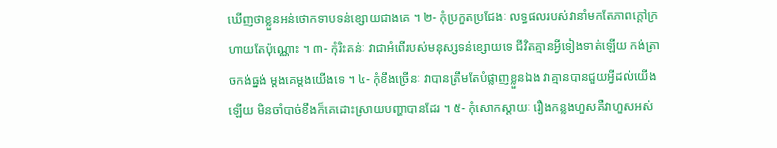ឃើញថាខ្លួនអន់ថោកទាបទន់ខ្សោយជាងគេ ។ ២- កុំប្រកួតប្រជែងៈ លទ្ធផលរបស់វានាំមកតែភាពក្តៅក្រហាយតែប៉ុណ្ណោះ ។ ៣- កុំរិះគន់ៈ វាជាអំពើរបស់មនុស្សទន់ខ្សោយទេ ជីវិតគ្មានអ្វីទៀងទាត់ឡើយ កង់ត្រាចកង់ធ្នង់ ម្តងគេម្តងយើងទេ ។ ៤- កុំខឹងច្រើនៈ វាបានត្រឹមតែបំផ្លាញខ្លួនឯង វាគ្មានបានជួយអ្វីដល់យើងឡើយ មិនចាំបាច់ខឹងក៏គេដោះស្រាយបញ្ហាបានដែរ ។ ៥- កុំសោកស្តាយៈ រឿងកន្លងហួសគឺវាហួសអស់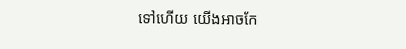ទៅហើយ យើងអាចកែ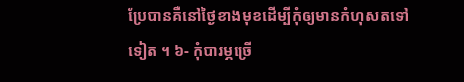ប្រែបានគឺនៅថ្ងៃខាងមុខដើម្បីកុំឲ្យមានកំហុសតទៅទៀត ។ ៦- កុំបារម្ភច្រើ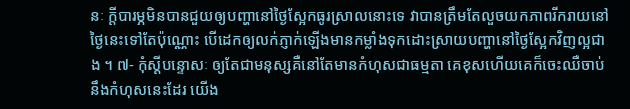នៈ ក្តីបារម្ភមិនបានជួយឲ្យបញ្ហានៅថ្ងៃស្អែកធូរស្រាលនោះទេ វាបានត្រឹមតែលួចយកភាពរីករាយនៅថ្ងៃនេះទៅតែប៉ុណ្ណោះ បើដេកឲ្យលក់ភ្ញាក់ឡើងមានកម្លាំងទុកដោះស្រាយបញ្ហានៅថ្ងៃស្អែកវិញល្អជាង ។ ៧- កុំស្តីបន្ទោសៈ ឲ្យតែជាមនុស្សគឺនៅតែមានកំហុសជាធម្មតា គេខុសហើយគេក៏ចេះឈឺចាប់នឹងកំហុសនេះដែរ យើង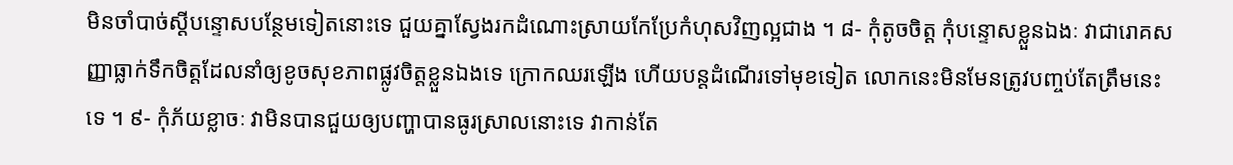មិនចាំបាច់ស្តីបន្ទោសបន្ថែមទៀតនោះទេ ជួយគ្នាស្វែងរកដំណោះស្រាយកែប្រែកំហុសវិញល្អជាង ។ ៨- កុំតូចចិត្ត កុំបន្ទោសខ្លួនឯងៈ វាជារោគសញ្ញាធ្លាក់ទឹកចិត្តដែលនាំឲ្យខូចសុខភាពផ្លូវចិត្តខ្លួនឯងទេ ក្រោកឈរឡើង ហើយបន្តដំណើរទៅមុខទៀត លោកនេះមិនមែនត្រូវបញ្ចប់តែត្រឹមនេះទេ ។ ៩- កុំភ័យខ្លាចៈ វាមិនបានជួយឲ្យបញ្ហាបានធូរស្រាលនោះទេ វាកាន់តែ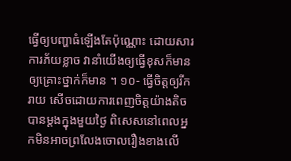ធ្វើឲ្យបញ្ហាធំឡើងតែប៉ុណ្ណោះ ដោយសារការភ័យខ្លាច វានាំយើងឲ្យធ្វើខុសក៏មាន ឲ្យគ្រោះថ្នាក់ក៏មាន ។ ១០- ធ្វើចិត្តឲ្យរីករាយ សើចដោយការពេញចិត្តយ៉ាងតិចបានម្តងក្នុងមួយថ្ងៃ ពិសេសនៅពេលអ្នកមិនអាចព្រលែងចោលរឿងខាងលើ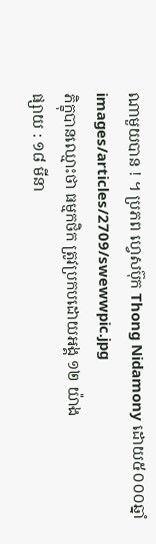ណាមួយបាន ! ។ ប្រភព ហ្វេសប៊ុក Thong Nidamony ដោយ៥០០០ឆ្នាំ
images/articles/2709/swewwpic.jpg
ភិក្ខុបានឈ្មោះថា ធម្មកថិក ត្រូវប្រកបដោយអង្គ ១២ យ៉ាង
ផ្សាយ : ១៨ មីនា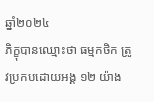ឆ្នាំ២០២៤
ភិក្ខុបានឈ្មោះថា ធម្មកថិក ត្រូវប្រកបដោយអង្គ ១២ យ៉ាង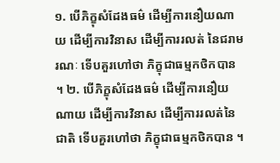១. បើភិក្ខុសំដែងធម៌ ដើម្បីការនឿយណាយ ដើម្បីការវិនាស ដើម្បីការរលត់ នៃជរាមរណៈ ទើបគួរហៅថា ភិក្ខុជាធម្មកថិកបាន ។ ២. បើភិក្ខុសំដែងធម៌ ដើម្បីការនឿយណាយ ដើម្បីការវិនាស ដើម្បីការរលត់នៃជាតិ ទើបគួរហៅថា ភិក្ខុជាធម្មកថិកបាន ។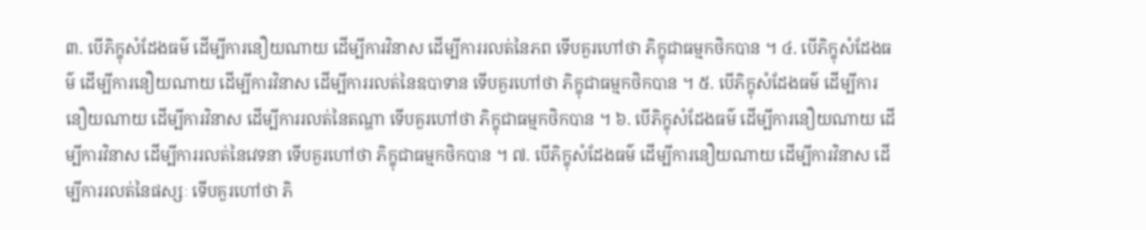៣. បើភិក្ខុសំដែងធម៌ ដើម្បីការនឿយណាយ ដើម្បីការវិនាស ដើម្បីការរលត់នៃភព ទើបគួរហៅថា ភិក្ខុជាធម្មកថិកបាន ។ ៤. បើភិក្ខុសំដែងធម៌ ដើម្បីការនឿយណាយ ដើម្បីការវិនាស ដើម្បីការរលត់នៃឧបាទាន ទើបគួរហៅថា ភិក្ខុជាធម្មកថិកបាន ។ ៥. បើភិក្ខុសំដែងធម៌ ដើម្បីការនឿយណាយ ដើម្បីការវិនាស ដើម្បីការរលត់នៃតណ្ហា ទើបគួរហៅថា ភិក្ខុជាធម្មកថិកបាន ។ ៦. បើភិក្ខុសំដែងធម៌ ដើម្បីការនឿយណាយ ដើម្បីការវិនាស ដើម្បីការរលត់នៃវេទនា ទើបគួរហៅថា ភិក្ខុជាធម្មកថិកបាន ។ ៧. បើភិក្ខុសំដែងធម៌ ដើម្បីការនឿយណាយ ដើម្បីការវិនាស ដើម្បីការរលត់នៃផស្សៈ ទើបគួរហៅថា ភិ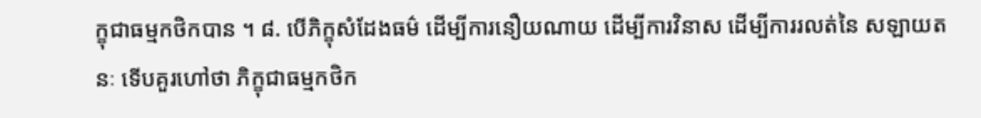ក្ខុជាធម្មកថិកបាន ។ ៨. បើភិក្ខុសំដែងធម៌ ដើម្បីការនឿយណាយ ដើម្បីការវិនាស ដើម្បីការរលត់នៃ សឡាយតនៈ ទើបគួរហៅថា ភិក្ខុជាធម្មកថិក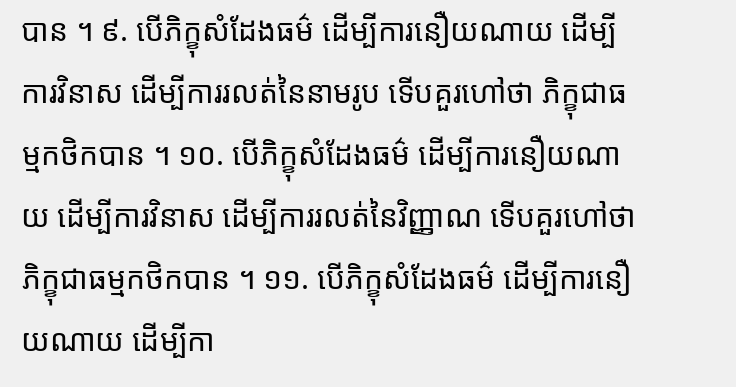បាន ។ ៩. បើភិក្ខុសំដែងធម៌ ដើម្បីការនឿយណាយ ដើម្បីការវិនាស ដើម្បីការរលត់នៃនាមរូប ទើបគួរហៅថា ភិក្ខុជាធម្មកថិកបាន ។ ១០. បើភិក្ខុសំដែងធម៌ ដើម្បីការនឿយណាយ ដើម្បីការវិនាស ដើម្បីការរលត់នៃវិញ្ញាណ ទើបគួរហៅថា ភិក្ខុជាធម្មកថិកបាន ។ ១១. បើភិក្ខុសំដែងធម៌ ដើម្បីការនឿយណាយ ដើម្បីកា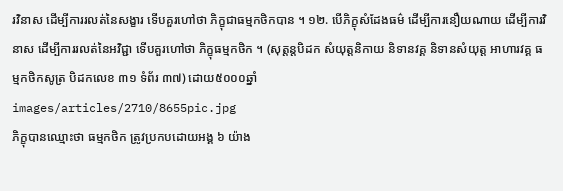រវិនាស ដើម្បីការរលត់នៃសង្ខារ ទើបគួរហៅថា ភិក្ខុជាធម្មកថិកបាន ។ ១២. បើភិក្ខុសំដែងធម៌ ដើម្បីការនឿយណាយ ដើម្បីការវិនាស ដើម្បីការរលត់នៃអវិជ្ជា ទើបគួរហៅថា ភិក្ខុធម្មកថិក ។ (សុត្តន្តបិដក សំយុត្តនិកាយ និទានវគ្គ និទានសំយុត្ត អាហារវគ្គ ធម្មកថិកសូត្រ បិដកលេខ ៣១ ទំព័រ ៣៧) ដោយ៥០០០ឆ្នាំ
images/articles/2710/8655pic.jpg
ភិក្ខុបានឈ្មោះថា ធម្មកថិក ត្រូវប្រកបដោយអង្គ ៦ យ៉ាង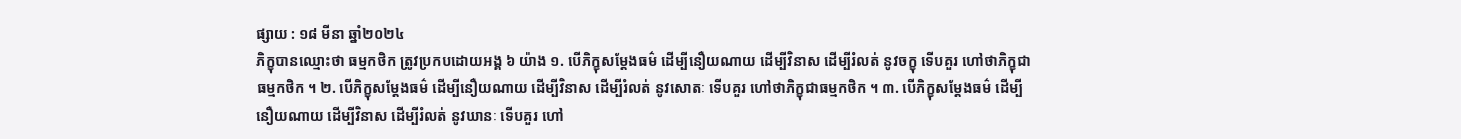ផ្សាយ : ១៨ មីនា ឆ្នាំ២០២៤
ភិក្ខុបានឈ្មោះថា ធម្មកថិក ត្រូវប្រកបដោយអង្គ ៦ យ៉ាង ១. បើភិក្ខុសម្តែងធម៌ ដើម្បីនឿយណាយ ដើម្បីវិនាស ដើម្បីរំលត់ នូវចក្ខុ ទើបគួរ ហៅថាភិក្ខុជាធម្មកថិក ។ ២. បើភិក្ខុសម្តែងធម៌ ដើម្បីនឿយណាយ ដើម្បីវិនាស ដើម្បីរំលត់ នូវសោតៈ ទើបគួរ ហៅថាភិក្ខុជាធម្មកថិក ។ ៣. បើភិក្ខុសម្តែងធម៌ ដើម្បីនឿយណាយ ដើម្បីវិនាស ដើម្បីរំលត់ នូវឃានៈ ទើបគួរ ហៅ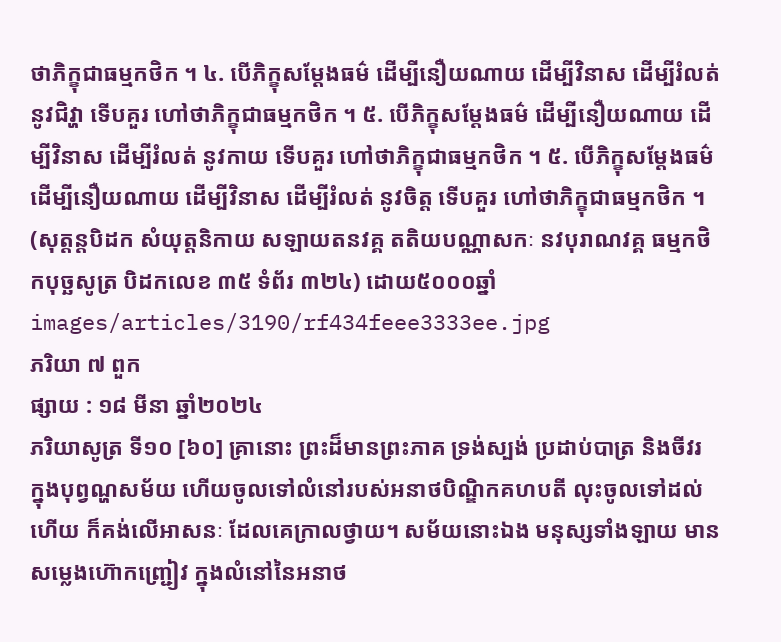ថាភិក្ខុជាធម្មកថិក ។ ៤. បើភិក្ខុសម្តែងធម៌ ដើម្បីនឿយណាយ ដើម្បីវិនាស ដើម្បីរំលត់ នូវជិវ្ហា ទើបគួរ ហៅថាភិក្ខុជាធម្មកថិក ។ ៥. បើភិក្ខុសម្តែងធម៌ ដើម្បីនឿយណាយ ដើម្បីវិនាស ដើម្បីរំលត់ នូវកាយ ទើបគួរ ហៅថាភិក្ខុជាធម្មកថិក ។ ៥. បើភិក្ខុសម្តែងធម៌ ដើម្បីនឿយណាយ ដើម្បីវិនាស ដើម្បីរំលត់ នូវចិត្ត ទើបគួរ ហៅថាភិក្ខុជាធម្មកថិក ។ (សុត្តន្តបិដក សំយុត្តនិកាយ សឡាយតនវគ្គ តតិយបណ្ណាសកៈ នវបុរាណវគ្គ ធម្មកថិកបុច្ឆសូត្រ បិដកលេខ ៣៥ ទំព័រ ៣២៤) ដោយ៥០០០ឆ្នាំ
images/articles/3190/rf434feee3333ee.jpg
ភរិយា ៧ ពួក
ផ្សាយ : ១៨ មីនា ឆ្នាំ២០២៤
ភរិយាសូត្រ ទី១០ [៦០] គ្រានោះ ព្រះដ៏មានព្រះភាគ ទ្រង់ស្បង់ ប្រដាប់បាត្រ និងចីវរ ក្នុងបុព្វណ្ហសម័យ ហើយចូលទៅលំនៅរបស់អនាថបិណ្ឌិកគហបតី លុះចូលទៅដល់ហើយ ក៏គង់លើអាសនៈ ដែលគេក្រាលថ្វាយ។ សម័យនោះឯង មនុស្សទាំងឡាយ មានសម្លេងហ៊ោកញ្ជ្រៀវ ក្នុងលំនៅនៃអនាថ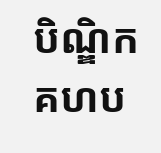បិណ្ឌិកគហប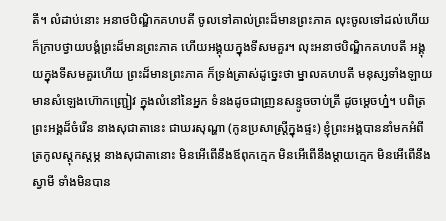តី។ លំដាប់នោះ អនាថបិណ្ឌិកគហបតី ចូលទៅគាល់ព្រះដ៏មានព្រះភាគ លុះចូលទៅដល់ហើយ ក៏ក្រាបថ្វាយបង្គំព្រះដ៏មានព្រះភាគ ហើយអង្គុយក្នុងទីសមគួរ។ លុះអនាថបិណ្ឌិកគហបតី អង្គុយក្នុងទីសមគួរហើយ ព្រះដ៏មានព្រះភាគ ក៏ទ្រង់ត្រាស់ដូច្នេះថា ម្នាលគហបតី មនុស្សទាំងឡាយ មានសំឡេងហ៊ោកញ្ជ្រៀវ ក្នុងលំនៅនៃអ្នក ទំនងដូចជាញ្រនសន្ទូចចាប់ត្រី ដូចម្តេចហ្ន៎។ បពិត្រព្រះអង្គដ៏ចំរើន នាងសុជាតានេះ ជាឃរសុណ្ហា (កូនប្រសាស្រ្តីក្នុងផ្ទះ) ខ្ញុំព្រះអង្គបាននាំមកអំពីត្រកូលស្តុកស្តម្ភ នាងសុជាតានោះ មិនអើពើនឹងឪពុកក្មេក មិនអើពើនឹងម្តាយក្មេក មិនអើពើនឹងស្វាមី ទាំងមិនបាន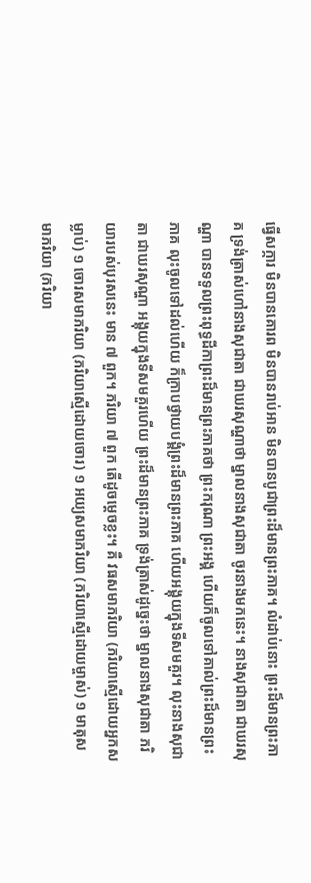ធ្វើសក្ការ មិនបានគោរព មិនបានរាប់អាន មិនបានបូជាព្រះដ៏មានព្រះភាគ។ លំដាប់នោះ ព្រះដ៏មានព្រះភាគ ទ្រង់ត្រាស់ហៅនាងសុជាតា ជាឃរសុណ្ហាថា ម្នាលនាងសុជាតា ចូរនាងមកនេះ។ នាងសុជាតា ជាឃរសុណ្ហា បានទទួលព្រះពុទ្ធដីកាព្រះដ៏មានព្រះភាគថា ព្រះករុណា ព្រះអង្គ ហើយក៏ចូលទៅគាល់ព្រះដ៏មានព្រះភាគ លុះចូលទៅដល់ហើយ ក៏ក្រាបថ្វាយបង្គំព្រះដ៏មានព្រះភាគ ហើយអង្គុយក្នុងទីសមគួរ។ លុះនាងសុជាតា ជាឃរសុណ្ហា អង្គុយក្នុងទីសមគួរហើយ ព្រះដ៏មានព្រះភាគ ទ្រង់ត្រាស់ដូច្នេះថា ម្នាលនាងសុជាតា ភរិយារបស់បុរសនេះ មាន ៧ ពួក។ ភរិយា ៧ ពួក តើដូចម្តេចខ្លះ។ គឺ វធសមាភរិយា (ភរិយាស្មើដោយអ្នកសម្លាប់) ១ ចោរសមាភរិយា (ភរិយាស្មើដោយចោរ) ១ អយ្យសមាភរិយា (ភរិយាស្មើដោយម្ចាស់) ១ មាតុសមាភរិយា (ភរិយា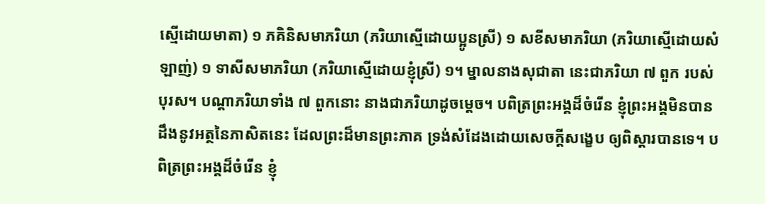ស្មើដោយមាតា) ១ ភគិនិសមាភរិយា (ភរិយាស្មើដោយប្អូនស្រី) ១ សខីសមាភរិយា (ភរិយាស្មើដោយសំឡាញ់) ១ ទាសីសមាភរិយា (ភរិយាស្មើដោយខ្ញុំស្រី) ១។ ម្នាលនាងសុជាតា នេះជាភរិយា ៧ ពួក របស់បុរស។ បណ្តាភរិយាទាំង ៧ ពួកនោះ នាងជាភរិយាដូចម្តេច។ បពិត្រព្រះអង្គដ៏ចំរើន ខ្ញុំព្រះអង្គមិនបានដឹងនូវអត្ថនៃភាសិតនេះ ដែលព្រះដ៏មានព្រះភាគ ទ្រង់សំដែងដោយសេចក្តីសង្ខេប ឲ្យពិស្តារបានទេ។ បពិត្រព្រះអង្គដ៏ចំរើន ខ្ញុំ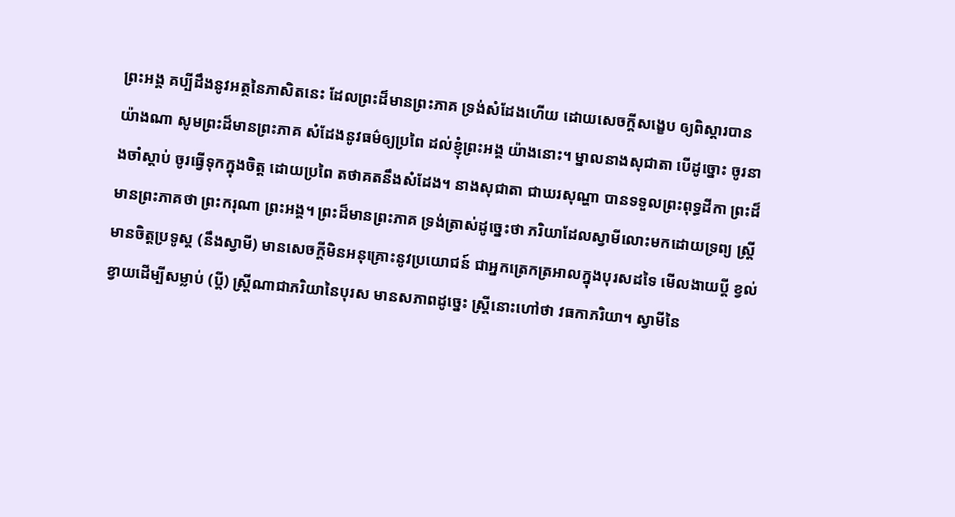ព្រះអង្គ គប្បីដឹងនូវអត្ថនៃភាសិតនេះ ដែលព្រះដ៏មានព្រះភាគ ទ្រង់សំដែងហើយ ដោយសេចក្តីសង្ខេប ឲ្យពិស្តារបាន យ៉ាងណា សូមព្រះដ៏មានព្រះភាគ សំដែងនូវធម៌ឲ្យប្រពៃ ដល់ខ្ញុំព្រះអង្គ យ៉ាងនោះ។ ម្នាលនាងសុជាតា បើដូច្នោះ ចូរនាងចាំស្តាប់ ចូរធ្វើទុកក្នុងចិត្ត ដោយប្រពៃ តថាគតនឹងសំដែង។ នាងសុជាតា ជាឃរសុណ្ហា បានទទួលព្រះពុទ្ធដីកា ព្រះដ៏មានព្រះភាគថា ព្រះករុណា ព្រះអង្គ។ ព្រះដ៏មានព្រះភាគ ទ្រង់ត្រាស់ដូច្នេះថា ភរិយាដែលស្វាមីលោះមកដោយទ្រព្យ ស្រ្តីមានចិត្តប្រទូស្ត (នឹងស្វាមី) មានសេចក្តីមិនអនុគ្រោះនូវប្រយោជន៍ ជាអ្នកត្រេកត្រអាលក្នុងបុរសដទៃ មើលងាយប្តី ខ្វល់ខ្វាយដើម្បីសម្លាប់ (ប្តី) ស្រ្តីណាជាភរិយានៃបុរស មានសភាពដូច្នេះ ស្រ្តីនោះហៅថា វធកាភរិយា។ ស្វាមីនៃ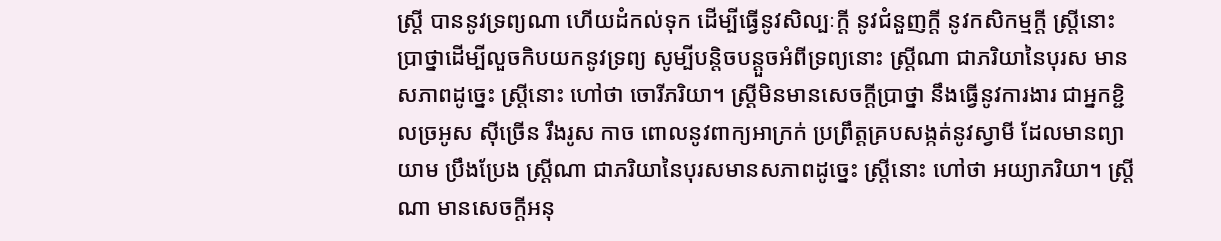ស្រ្តី បាននូវទ្រព្យណា ហើយដំកល់ទុក ដើម្បីធ្វើនូវសិល្បៈក្តី នូវជំនួញក្តី នូវកសិកម្មក្តី ស្ត្រីនោះ ប្រាថ្នាដើម្បីលួចកិបយកនូវទ្រព្យ សូម្បីបន្តិចបន្តួចអំពីទ្រព្យនោះ ស្ត្រីណា ជាភរិយានៃបុរស មានសភាពដូច្នេះ ស្រ្តីនោះ ហៅថា ចោរីភរិយា។ ស្ត្រីមិនមានសេចក្តីប្រាថ្នា នឹងធ្វើនូវការងារ ជាអ្នកខ្ជិលច្រអូស ស៊ីច្រើន រឹងរូស កាច ពោលនូវពាក្យអាក្រក់ ប្រព្រឹត្តគ្របសង្កត់នូវស្វាមី ដែលមានព្យាយាម ប្រឹងប្រែង ស្ត្រីណា ជាភរិយានៃបុរសមានសភាពដូច្នេះ ស្ត្រីនោះ ហៅថា អយ្យាភរិយា។ ស្ត្រីណា មានសេចក្តីអនុ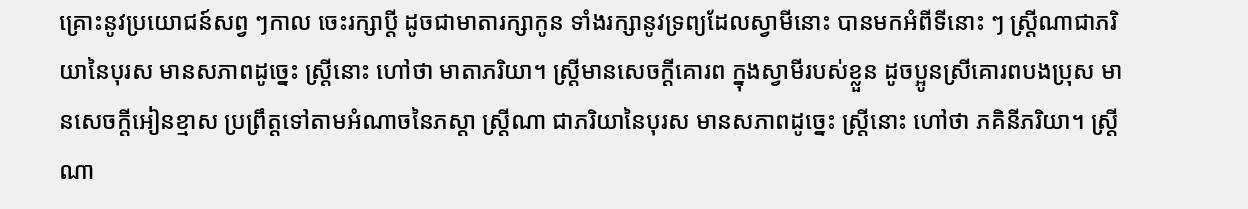គ្រោះនូវប្រយោជន៍សព្វ ៗកាល ចេះរក្សាប្តី ដូចជាមាតារក្សាកូន ទាំងរក្សានូវទ្រព្យដែលស្វាមីនោះ បានមកអំពីទីនោះ ៗ ស្រ្តីណាជាភរិយានៃបុរស មានសភាពដូច្នេះ ស្រ្តីនោះ ហៅថា មាតាភរិយា។ ស្រ្តីមានសេចក្តីគោរព ក្នុងស្វាមីរបស់ខ្លួន ដូចប្អូនស្រីគោរពបងប្រុស មានសេចក្តីអៀនខ្មាស ប្រព្រឹត្តទៅតាមអំណាចនៃភស្តា ស្រ្តីណា ជាភរិយានៃបុរស មានសភាពដូច្នេះ ស្ត្រីនោះ ហៅថា ភគិនីភរិយា។ ស្ត្រីណា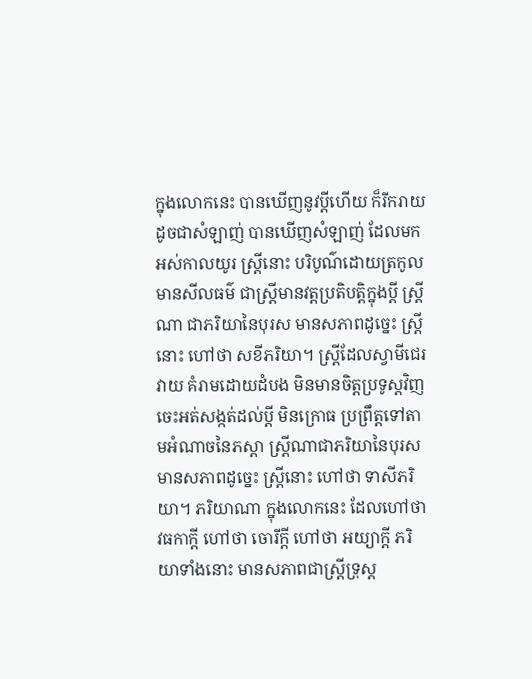ក្នុងលោកនេះ បានឃើញនូវប្តីហើយ ក៏រីករាយ ដូចជាសំឡាញ់ បានឃើញសំឡាញ់ ដែលមកអស់កាលយូរ ស្រ្តីនោះ បរិបូណ៌ដោយត្រកូល មានសីលធម៌ ជាស្រ្តីមានវត្តប្រតិបត្តិក្នុងប្តី ស្រ្តីណា ជាភរិយានៃបុរស មានសភាពដូច្នេះ ស្រ្តីនោះ ហៅថា សខីភរិយា។ ស្រ្តីដែលស្វាមីជេរ វាយ គំរាមដោយដំបង មិនមានចិត្តប្រទូស្តវិញ ចេះអត់សង្កត់ដល់ប្តី មិនក្រោធ ប្រព្រឹត្តទៅតាមអំណាចនៃភស្តា ស្ត្រីណាជាភរិយានៃបុរស មានសភាពដូច្នេះ ស្ត្រីនោះ ហៅថា ទាសីភរិយា។ ភរិយាណា ក្នុងលោកនេះ ដែលហៅថា វធកាក្តី ហៅថា ចោរីក្តី ហៅថា អយ្យាក្តី ភរិយាទាំងនោះ មានសភាពជាស្ត្រីទ្រុស្ត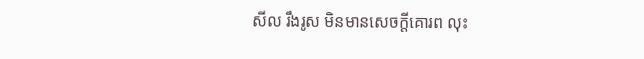សីល រឹងរូស មិនមានសេចក្តីគោរព លុះ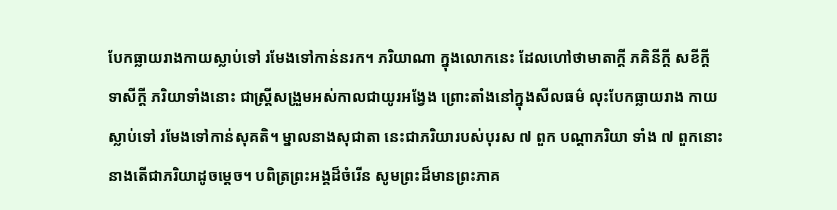បែកធ្លាយរាងកាយស្លាប់ទៅ រមែងទៅកាន់នរក។ ភរិយាណា ក្នុងលោកនេះ ដែលហៅថាមាតាក្តី ភគិនីក្តី សខីក្តី ទាសីក្តី ភរិយាទាំងនោះ ជាស្រ្តីសង្រួមអស់កាលជាយូរអង្វែង ព្រោះតាំងនៅក្នុងសីលធម៌ លុះបែកធ្លាយរាង កាយស្លាប់ទៅ រមែងទៅកាន់សុគតិ។ ម្នាលនាងសុជាតា នេះជាភរិយារបស់បុរស ៧ ពួក បណ្តាភរិយា ទាំង ៧ ពួកនោះ នាងតើជាភរិយាដូចម្តេច។ បពិត្រព្រះអង្គដ៏ចំរើន សូមព្រះដ៏មានព្រះភាគ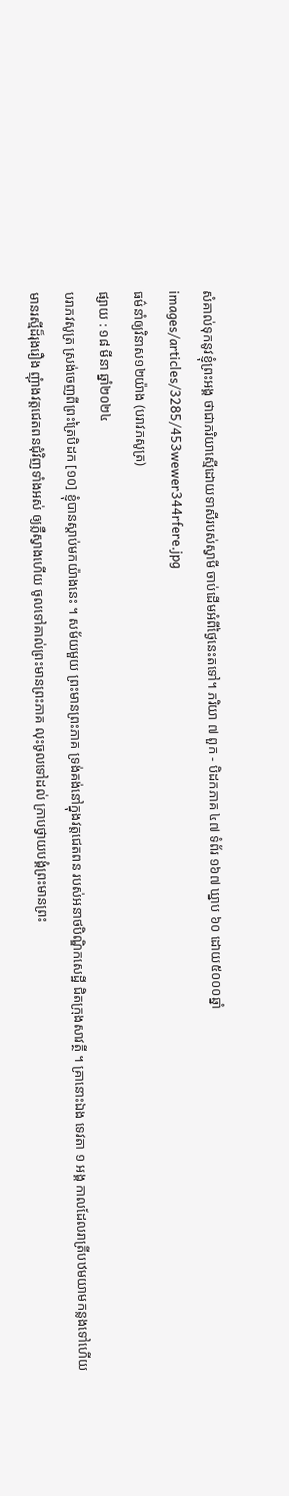សំគាល់ទុកនូវខ្ញុំព្រះអង្គ ថាជាភរិយាស្មើដោយទាសីរបស់ស្វាមី ចាប់ដើមអំពីថ្ងៃនេះតទៅ។ ភរិយា ៧ ពួក - បិដកភាគ ៤៧ ទំព័រ ១៦៧ ឃ្នាប ៦០ ដោយ៥០០០ឆ្នាំ
images/articles/3285/453wewer344rfere.jpg
ធម៌នាំឲ្យវិនាស១២យ៉ាង (បរាវភសូត្រ)
ផ្សាយ : ១៨ មីនា ឆ្នាំ២០២៤
បរាភវសូត្រ ស្រង់ចេញពីព្រះត្រៃបិដក [១០] ខ្ញុំបានស្តាប់មកយ៉ាងនេះ ។ សម័យមួយ ព្រះមានព្រះភាគ ទ្រង់គង់នៅក្នុងវត្តជេតពន របស់អនាថបិណ្ឌិកសេដ្ឋី ជិតក្រុងសាវត្ថី ។ គ្រានោះឯង ទេវតា ១ អង្គ កាលដែលរាត្រីបឋមយាមកន្លងទៅហើយ មានរស្មីដ៏រុងរឿង ញុំាងវត្តជេតពនជុំវិញទាំងអស់ ឲ្យភ្លឺស្វាងហើយ ចូលទៅគាល់ព្រះមានព្រះភាគ លុះចូលទៅដល់ ក្រាបថ្វាយបង្គំព្រះមានព្រះ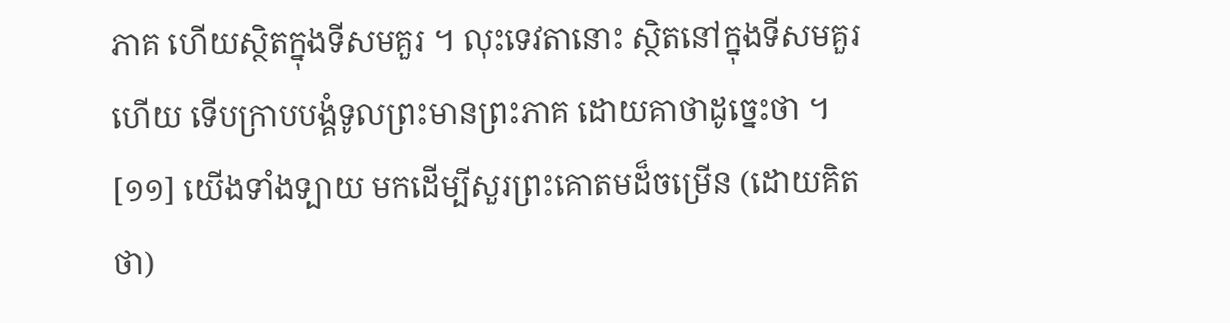ភាគ ហើយស្ថិតក្នុងទីសមគួរ ។ លុះទេវតានោះ ស្ថិតនៅក្នុងទីសមគួរហើយ ទើបក្រាបបង្គំទូលព្រះមានព្រះភាគ ដោយគាថាដូច្នេះថា ។ [១១] យើងទាំងទ្បាយ មកដើម្បីសួរព្រះគោតមដ៏ចម្រើន (ដោយគិតថា)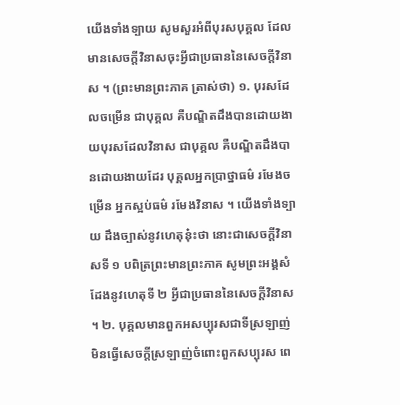យើងទាំងទ្បាយ សូមសួរអំពីបុរសបុគ្គល ដែលមានសេចក្តីវិនាសចុះអ្វីជាប្រធាននៃសេចក្តីវិនាស ។ (ព្រះមានព្រះភាគ ត្រាស់ថា) ១. បុរសដែលចម្រើន ជាបុគ្គល គឺបណ្ឌិតដឹងបានដោយងាយបុរសដែលវិនាស ជាបុគ្គល គឺបណ្ឌិតដឹងបានដោយងាយដែរ បុគ្គលអ្នកប្រាថ្នាធម៌ រមែងចម្រើន អ្នកស្អប់ធម៌ រមែងវិនាស ។ យើងទាំងទ្បាយ ដឹងច្បាស់នូវហេតុនុ៎ះថា នោះជាសេចក្តីវិនាសទី ១ បពិត្រព្រះមានព្រះភាគ សូមព្រះអង្គសំដែងនូវហេតុទី ២ អ្វីជាប្រធាននៃសេចក្តីវិនាស ។ ២. បុគ្គលមានពួកអសប្បុរសជាទីស្រឡាញ់ មិនធ្វើសេចក្តីស្រឡាញ់ចំពោះពួកសប្បុរស ពេ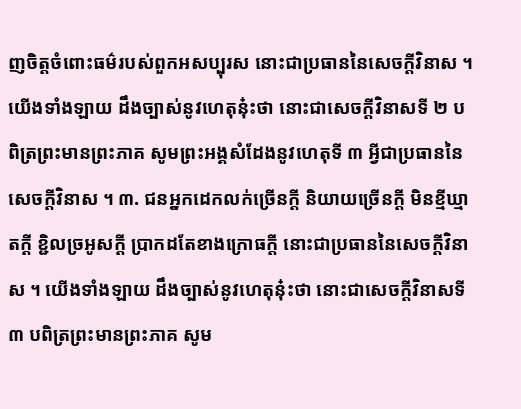ញចិត្តចំពោះធម៌របស់ពួកអសប្បុរស នោះជាប្រធាននៃសេចក្តីវិនាស ។ យើងទាំងឡាយ ដឹងច្បាស់នូវហេតុនុ៎ះថា នោះជាសេចក្តីវិនាសទី ២ បពិត្រព្រះមានព្រះភាគ សូមព្រះអង្គសំដែងនូវហេតុទី ៣ អ្វីជាប្រធាននៃសេចក្តីវិនាស ។ ៣. ជនអ្នកដេកលក់ច្រើនក្តី និយាយច្រើនក្តី មិនខ្មីឃ្មាតក្តី ខិ្ជលច្រអូសក្តី ប្រាកដតែខាងក្រោធក្តី នោះជាប្រធាននៃសេចក្តីវិនាស ។ យើងទាំងឡាយ ដឹងច្បាស់នូវហេតុនុ៎ះថា នោះជាសេចក្តីវិនាសទី ៣ បពិត្រព្រះមានព្រះភាគ សូម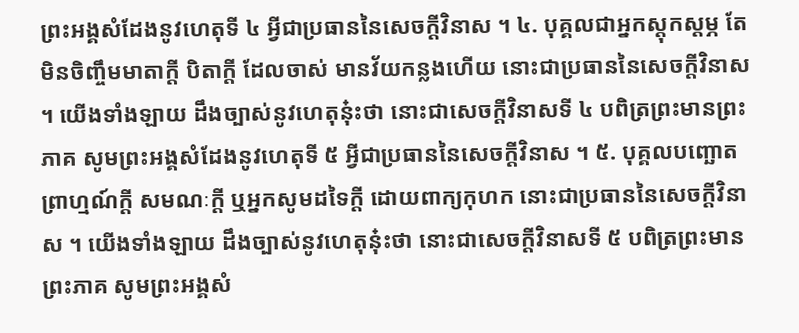ព្រះអង្គសំដែងនូវហេតុទី ៤ អ្វីជាប្រធាននៃសេចក្តីវិនាស ។ ៤. បុគ្គលជាអ្នកស្តុកស្តម្ភ តែមិនចិញ្ចឹមមាតាក្តី បិតាក្តី ដែលចាស់ មានវ័យកន្លងហើយ នោះជាប្រធាននៃសេចក្តីវិនាស ។ យើងទាំងឡាយ ដឹងច្បាស់នូវហេតុនុ៎ះថា នោះជាសេចក្តីវិនាសទី ៤ បពិត្រព្រះមានព្រះភាគ សូមព្រះអង្គសំដែងនូវហេតុទី ៥ អ្វីជាប្រធាននៃសេចក្តីវិនាស ។ ៥. បុគ្គលបញ្ឆោតព្រាហ្មណ៍ក្តី សមណៈក្តី ឬអ្នកសូមដទៃក្តី ដោយពាក្យកុហក នោះជាប្រធាននៃសេចក្តីវិនាស ។ យើងទាំងឡាយ ដឹងច្បាស់នូវហេតុនុ៎ះថា នោះជាសេចក្តីវិនាសទី ៥ បពិត្រព្រះមានព្រះភាគ សូមព្រះអង្គសំ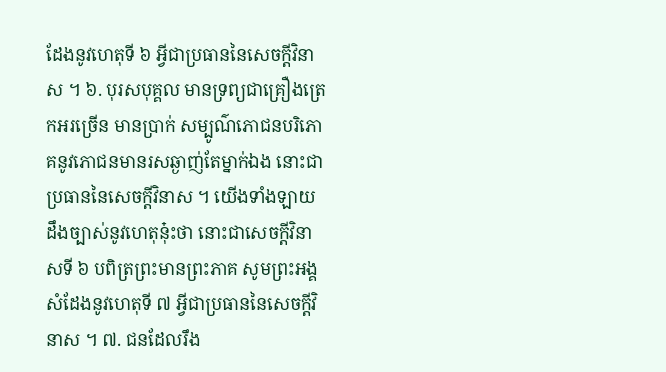ដែងនូវហេតុទី ៦ អ្វីជាប្រធាននៃសេចក្តីវិនាស ។ ៦. បុរសបុគ្គល មានទ្រព្យជាគ្រឿងត្រេកអរច្រើន មានប្រាក់ សម្បូណ៌ភោជនបរិភោគនូវភោជនមានរសឆ្ងាញ់តែម្នាក់ឯង នោះជាប្រធាននៃសេចក្តីវិនាស ។ យើងទាំងឡាយ ដឹងច្បាស់នូវហេតុនុ៎ះថា នោះជាសេចក្តីវិនាសទី ៦ បពិត្រព្រះមានព្រះភាគ សូមព្រះអង្គសំដែងនូវហេតុទី ៧ អ្វីជាប្រធាននៃសេចក្តីវិនាស ។ ៧. ជនដែលរឹង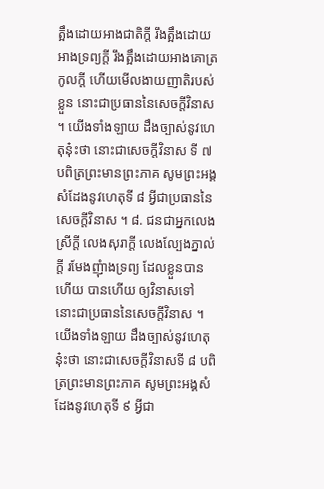ត្អឹងដោយអាងជាតិក្តី រឹងត្អឹងដោយអាងទ្រព្យក្តី រឹងត្អឹងដោយអាងគោត្រកូលក្តី ហើយមើលងាយញាតិរបស់ខ្លួន នោះជាប្រធាននៃសេចក្តីវិនាស ។ យើងទាំងឡាយ ដឹងច្បាស់នូវហេតុនុ៎ះថា នោះជាសេចក្តីវិនាស ទី ៧ បពិត្រព្រះមានព្រះភាគ សូមព្រះអង្គសំដែងនូវហេតុទី ៨ អ្វីជាប្រធាននៃសេចក្តីវិនាស ។ ៨. ជនជាអ្នកលេងស្រីក្តី លេងសុរាក្តី លេងល្បែងភ្នាល់ក្តី រមែងញុំាងទ្រព្យ ដែលខ្លួនបានហើយ បានហើយ ឲ្យវិនាសទៅ នោះជាប្រធាននៃសេចក្តីវិនាស ។ យើងទាំងឡាយ ដឹងច្បាស់នូវហេតុនុ៎ះថា នោះជាសេចក្តីវិនាសទី ៨ បពិត្រព្រះមានព្រះភាគ សូមព្រះអង្គសំដែងនូវហេតុទី ៩ អ្វីជា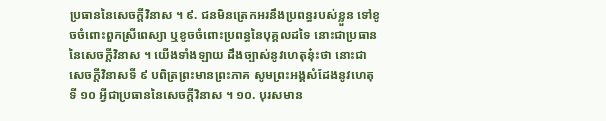ប្រធាននៃសេចក្តីវិនាស ។ ៩. ជនមិនត្រេកអរនឹងប្រពន្ធរបស់ខ្លួន ទៅខូចចំពោះពួកស្រីពេស្យា ឬខូចចំពោះប្រពន្ធនៃបុគ្គលដទៃ នោះជាប្រធាននៃសេចក្តីវិនាស ។ យើងទាំងឡាយ ដឹងច្បាស់នូវហេតុនុ៎ះថា នោះជាសេចក្តីវិនាសទី ៩ បពិត្រព្រះមានព្រះភាគ សូមព្រះអង្គសំដែងនូវហេតុទី ១០ អ្វីជាប្រធាននៃសេចក្តីវិនាស ។ ១០. បុរសមាន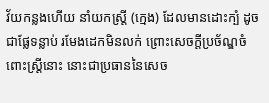វ័យកន្លងហើយ នាំយកស្រ្តី (ក្មេង) ដែលមានដោះក្បំ ដូចជាផ្លែទន្លាប់ រមែងដេកមិនលក់ ព្រោះសេចក្តីប្រច័ណ្ឌចំពោះស្រ្តីនោះ នោះជាប្រធាននៃសេច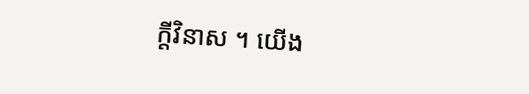ក្តីវិនាស ។ យើង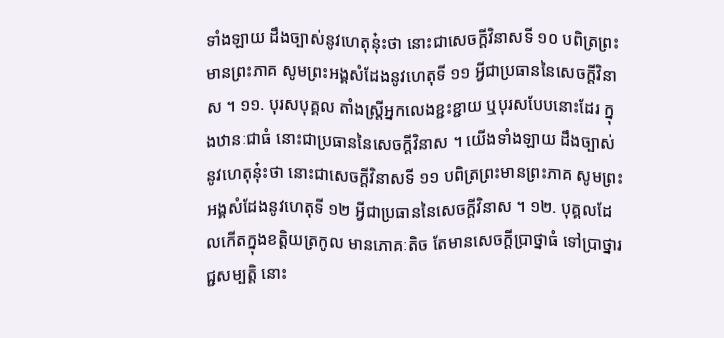ទាំងឡាយ ដឹងច្បាស់នូវហេតុនុ៎ះថា នោះជាសេចក្តីវិនាសទី ១០ បពិត្រព្រះមានព្រះភាគ សូមព្រះអង្គសំដែងនូវហេតុទី ១១ អ្វីជាប្រធាននៃសេចក្តីវិនាស ។ ១១. បុរសបុគ្គល តាំងស្រ្តីអ្នកលេងខ្ជះខ្ជាយ ឬបុរសបែបនោះដែរ ក្នុងឋានៈជាធំ នោះជាប្រធាននៃសេចក្តីវិនាស ។ យើងទាំងឡាយ ដឹងច្បាស់នូវហេតុនុ៎ះថា នោះជាសេចក្តីវិនាសទី ១១ បពិត្រព្រះមានព្រះភាគ សូមព្រះអង្គសំដែងនូវហេតុទី ១២ អ្វីជាប្រធាននៃសេចក្តីវិនាស ។ ១២. បុគ្គលដែលកើតក្នុងខតិ្តយត្រកូល មានភោគៈតិច តែមានសេចក្តីប្រាថ្នាធំ ទៅប្រាថ្នារជ្ជសម្បត្តិ នោះ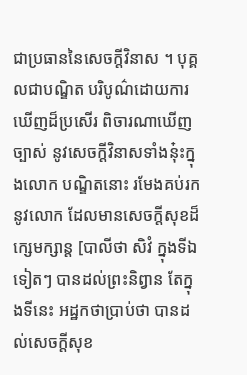ជាប្រធាននៃសេចក្តីវិនាស ។ បុគ្គលជាបណ្ឌិត បរិបូណ៌ដោយការឃើញដ៏ប្រសើរ ពិចារណាឃើញច្បាស់ នូវសេចក្តីវិនាសទាំងនុ៎ះក្នុងលោក បណ្ឌិតនោះ រមែងគប់រកនូវលោក ដែលមានសេចក្តីសុខដ៏ក្សេមក្សាន្ត [បាលីថា សិវំ ក្នុងទីឯទៀតៗ បានដល់ព្រះនិព្វាន តែក្នុងទីនេះ អដ្ឋកថាប្រាប់ថា បានដល់សេចក្តីសុខ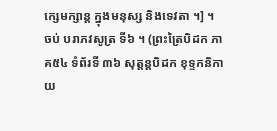ក្សេមក្សាន្ត ក្នុងមនុស្ស និងទេវតា ។] ។ ចប់ បរាភវសូត្រ ទី៦ ។ (ព្រះត្រៃបិដក ភាគ៥៤ ទំព័រទី ៣៦ សុត្តន្តបិដក ខុទ្ទកនិកាយ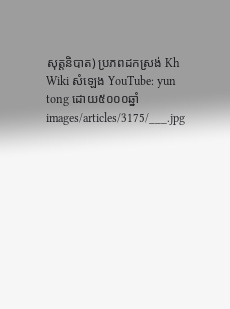សុត្តនិបាត) ប្រភពដកស្រង់ Kh Wiki សំឡេង YouTube: yun tong ដោយ៥០០០ឆ្នាំ
images/articles/3175/___.jpg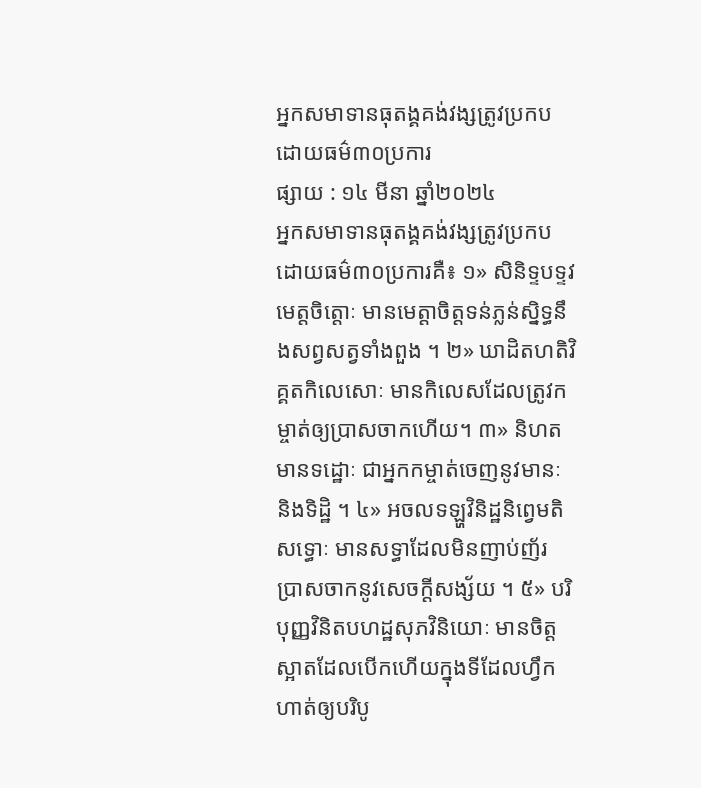អ្នកសមាទានធុតង្គគង់វង្សត្រូវប្រកបដោយធម៌៣០ប្រការ
ផ្សាយ : ១៤ មីនា ឆ្នាំ២០២៤
អ្នកសមាទានធុតង្គគង់វង្សត្រូវប្រកបដោយធម៌៣០ប្រការគឺ៖ ១» សិនិទ្ទបទ្ទវមេត្តចិត្តោៈ មានមេត្តាចិត្តទន់ភ្លន់ស្និទ្ធនឹងសព្វសត្វទាំងពួង ។ ២» ឃាដិតហតិវិគ្គតកិលេសោៈ មានកិលេសដែលត្រូវកម្ចាត់ឲ្យប្រាសចាកហើយ។ ៣» និហតមានទដ្ឋោៈ ជាអ្នកកម្ចាត់ចេញនូវមានៈ និងទិដ្ឋិ ។ ៤» អចលទឡ្ហវិនិដ្ឋនិព្វេមតិសទ្ធោៈ មានសទ្ធាដែលមិនញាប់ញ័រ ប្រាសចាកនូវសេចក្ដីសង្ស័យ ។ ៥» បរិបុញ្ញវិនិតបហដ្ឋសុភវិនិយោៈ មានចិត្តស្អាតដែលបើកហើយក្នុងទីដែលហ្វឹកហាត់ឲ្យបរិបូ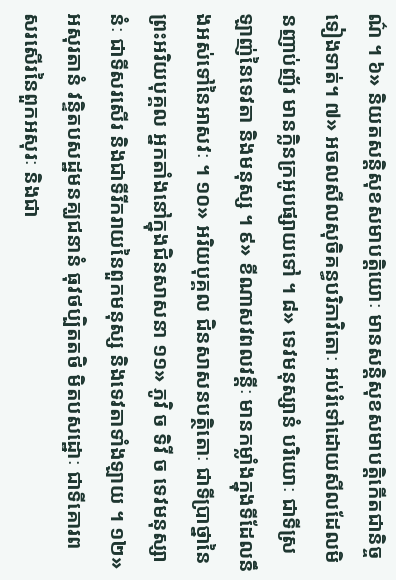ណ៌ ។ ៦» និយតសន្តិសុខសមាបត្តិយោៈ មានសន្ដិសុខសមាបត្តិកើតជានិច្ច ទៀងទាត់។ ៧» អចលសីលសុចិគន្ធបរិភាវិតោៈ អប់រំទៅដោយសីលដែលមិនញាប់ញ័រ មានក្លិនក្រអូបផ្សាយទៅ ។ ៨» ទេវមនុស្សានំ បរិយោៈ ជាទីស្រឡាញ់នៃទេវតា និងមនុស្ស ។ ៩» ខីណាសវពលវន្តីៈ មានកម្លាំងក្នុងទីដែលនឹងអស់ទៅនៃអាសវៈ ។ ១០» អរិយបុគ្គល ជិនសាសនបត្ថិតោៈ ជាទីប្រាថ្នានៃព្រះអរិយបុគ្គល អ្នកតាំងនៅក្នុងជិនសាសនា ១១» ភូវិ ច ទិវី ច ទេវមនុស្សានំៈ ជាទីសរសើរ និងជាទីរីករាយនៃពួកមនុស្ស និងទេវតាទាំងឡាយ ។ ១២» អសុរតានំ វន្ទិតបសដ្ឋមនគ្ឃជនានំ ធុវថប្បិតតថិ មិតបសដ្ឋោៈ ជាទីគោរព សរសើរនៃពួកអសុរៈ និងជា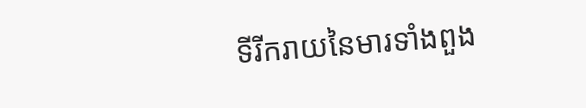ទីរីករាយនៃមារទាំងពួង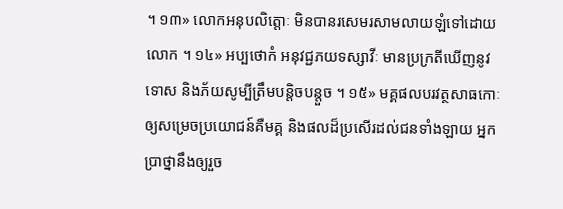។ ១៣» លោកអនុបលិត្តោៈ មិនបានរសេមរសាមលាយឡំទៅដោយលោក ។ ១៤» អប្បថោកំ អនុវជ្ជភយទស្សាវីៈ មានប្រក្រតីឃើញនូវទោស និងភ័យសូម្បីត្រឹមបន្តិចបន្តួច ។ ១៥» មគ្គផលបរវត្ថសាធកោៈ ឲ្យសម្រេចប្រយោជន៍គឺមគ្គ និងផលដ៏ប្រសើរដល់ជនទាំងឡាយ អ្នកប្រាថ្នានឹងឲ្យរួច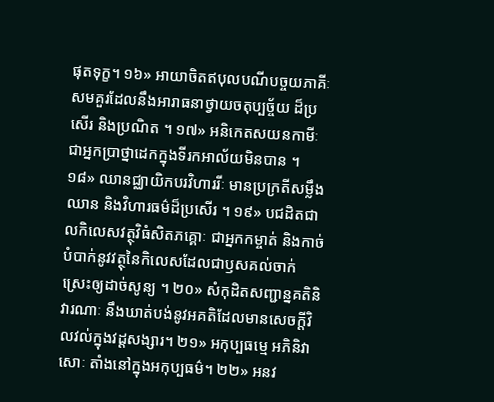ផុតទុក្ខ។ ១៦» អាយាចិតឥបុលបណីបច្ចយភាគីៈ សមគួរដែលនឹងអារាធនាថ្វាយចតុប្បច្ច័យ ដ៏ប្រសើរ និងប្រណិត ។ ១៧» អនិកេតសយនកាមីៈ ជាអ្នកប្រាថ្នាដេកក្នុងទីរកអាល័យមិនបាន ។ ១៨» ឈានជ្ឈាយិកបរវិហាររីៈ មានប្រក្រតីសម្លឹងឈាន និងវិហារធម៌ដ៏ប្រសើរ ។ ១៩» បជដិតជាលកិលេសវត្ថុវិធំសិតភគ្គោៈ ជាអ្នកកម្ចាត់ និងកាច់បំបាក់នូវវត្ថុនៃកិលេសដែលជាឫសគល់ចាក់ស្រេះឲ្យដាច់សូន្យ ។ ២០» សំកុដិតសញ្ជាន្នគតិនិវារណាៈ នឹងឃាត់បង់នូវអគតិដែលមានសេចក្ដីវិលវល់ក្នុងវដ្ដសង្សារ។ ២១» អកុប្បធម្មេ អភិនិវាសោៈ តាំងនៅក្នុងអកុប្បធម៌។ ២២» អនវ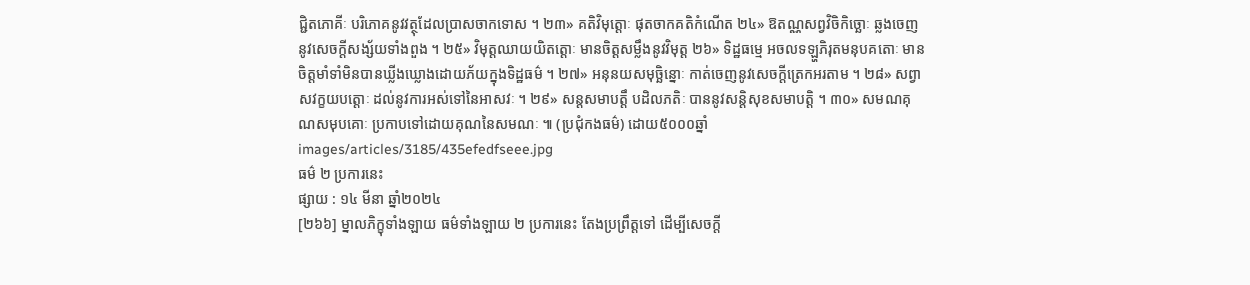ជ្ជិតភោគីៈ បរិភោគនូវវត្ថុដែលប្រាសចាកទោស ។ ២៣» គតិវិមុត្តោៈ ផុតចាកគតិកំណើត ២៤» ឱតណ្ណសព្វវិចិកិច្ឆោៈ ឆ្លងចេញនូវសេចក្ដីសង្ស័យទាំងពួង ។ ២៥» វិមុត្តឈាយយិតត្តោៈ មានចិត្តសម្លឹងនូវវិមុត្ត ២៦» ទិដ្ឋធម្មេ អចលទឡ្ហភិរុតមនុបគតោៈ មានចិត្តមាំទាំមិនបានឃ្លីងឃ្លោងដោយភ័យក្នុងទិដ្ឋធម៌ ។ ២៧» អនុនយសមុច្ឆិន្នោៈ កាត់ចេញនូវសេចក្ដីត្រេកអរតាម ។ ២៨» សព្វាសវក្ខយបត្តោៈ ដល់នូវការអស់ទៅនៃអាសវៈ ។ ២៩» សន្ដសមាបត្តឹ បដិលភតិៈ បាននូវសន្តិសុខសមាបត្តិ ។ ៣០» សមណគុណសមុបគោៈ ប្រកាបទៅដោយគុណនៃសមណៈ ៕ (ប្រជុំកងធម៌) ដោយ៥០០០ឆ្នាំ
images/articles/3185/435efedfseee.jpg
ធម៌ ២ ប្រការនេះ
ផ្សាយ : ១៤ មីនា ឆ្នាំ២០២៤
[២៦៦] ម្នាលភិក្ខុទាំងឡាយ ធម៌ទាំងឡាយ ២ ប្រការនេះ តែងប្រព្រឹត្តទៅ ដើម្បីសេចក្តី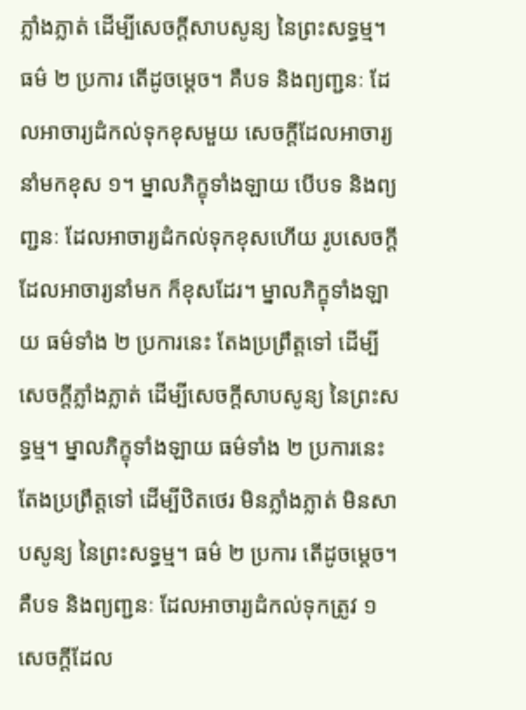ភ្លាំងភ្លាត់ ដើម្បីសេចក្តីសាបសូន្យ នៃព្រះសទ្ធម្ម។ ធម៌ ២ ប្រការ តើដូចម្តេច។ គឺបទ និងព្យពា្ជនៈ ដែលអាចារ្យដំកល់ទុកខុសមួយ សេចក្តីដែលអាចារ្យនាំមកខុស ១។ ម្នាលភិក្ខុទាំងឡាយ បើបទ និងព្យពា្ជនៈ ដែលអាចារ្យដំកល់ទុកខុសហើយ រូបសេចកី្ត ដែលអាចារ្យនាំមក ក៏ខុសដែរ។ ម្នាលភិក្ខុទាំងឡាយ ធម៌ទាំង ២ ប្រការនេះ តែងប្រព្រឹត្តទៅ ដើម្បីសេចក្តីភ្លាំងភ្លាត់ ដើម្បីសេចក្តីសាបសូន្យ នៃព្រះសទ្ធម្ម។ ម្នាលភិក្ខុទាំងឡាយ ធម៌ទាំង ២ ប្រការនេះ តែងប្រព្រឹត្តទៅ ដើម្បីឋិតថេរ មិនភ្លាំងភ្លាត់ មិនសាបសូន្យ នៃព្រះសទ្ធម្ម។ ធម៌ ២ ប្រការ តើដូចម្តេច។ គឺបទ និងព្យពា្ជនៈ ដែលអាចារ្យដំកល់ទុកត្រូវ ១ សេចក្ដីដែល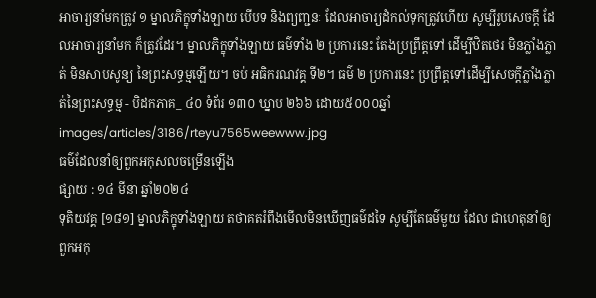អាចារ្យនាំមកត្រូវ ១ ម្នាលភិក្ខុទាំងឡាយ បើបទ និងព្យពា្ជនៈ ដែលអាចារ្យដំកល់ទុកត្រូវហើយ សូម្បីរូបសេចកី្ត ដែលអាចារ្យនាំមក ក៏ត្រូវដែរ។ ម្នាលភិក្ខុទាំងឡាយ ធម៌ទាំង ២ ប្រការនេះ តែងប្រព្រឹត្តទៅ ដើម្បីឋិតថេរ មិនភ្លាំងភ្លាត់ មិនសាបសូន្យ នៃព្រះសទ្ធម្មឡើយ។ ចប់ អធិករណវគ្គ ទី២។ ធម៌ ២ ប្រការនេះ ប្រព្រឹត្តទៅដើម្បីសេចក្តីភ្លាំងភ្លាត់នៃព្រះសទ្ធម្ម - បិដកភាគ_ ៤០ ទំព័រ ១៣០ ឃ្នាប ២៦៦ ដោយ៥០០០ឆ្នាំ
images/articles/3186/rteyu7565weewww.jpg
ធម៌ដែលនាំឲ្យពួកអកុសលចម្រើនឡើង
ផ្សាយ : ១៤ មីនា ឆ្នាំ២០២៤
ទុតិយវគ្គ [១៨១] ម្នាលភិក្ខុទាំងឡាយ តថាគតរំពឹងមើលមិនឃើញធម៌ដទៃ សូម្បីតែធម៌មួយ ដែល ជាហេតុនាំឲ្យពួកអកុ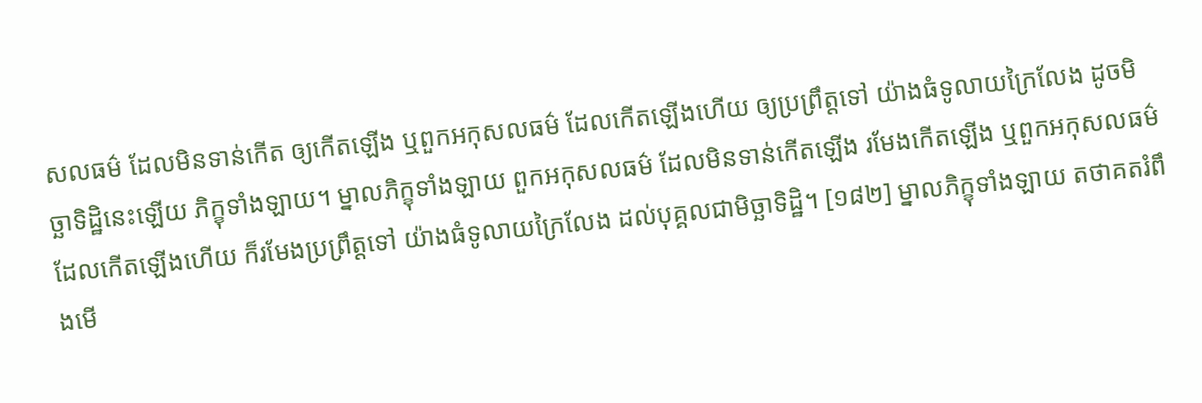សលធម៌ ដែលមិនទាន់កើត ឲ្យកើតឡើង ឬពួកអកុសលធម៌ ដែលកើតឡើងហើយ ឲ្យប្រព្រឹត្តទៅ យ៉ាងធំទូលាយក្រៃលែង ដូចមិច្ឆាទិដ្ឋិនេះឡើយ ភិក្ខុទាំងឡាយ។ ម្នាលភិក្ខុទាំងឡាយ ពួកអកុសលធម៌ ដែលមិនទាន់កើតឡើង រមែងកើតឡើង ឬពួកអកុសលធម៌ ដែលកើតឡើងហើយ ក៏រមែងប្រព្រឹត្តទៅ យ៉ាងធំទូលាយក្រៃលែង ដល់បុគ្គលជាមិច្ឆាទិដ្ឋិ។ [១៨២] ម្នាលភិក្ខុទាំងឡាយ តថាគតរំពឹងមើ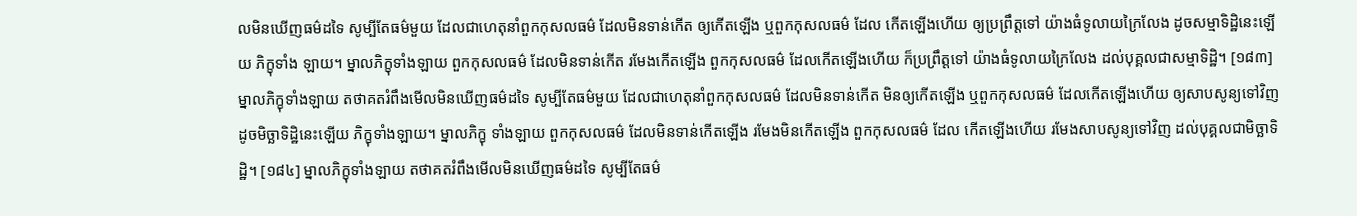លមិនឃើញធម៌ដទៃ សូម្បីតែធម៌មួយ ដែលជាហេតុនាំពួកកុសលធម៌ ដែលមិនទាន់កើត ឲ្យកើតឡើង ឬពួកកុសលធម៌ ដែល កើតឡើងហើយ ឲ្យប្រព្រឹត្តទៅ យ៉ាងធំទូលាយក្រៃលែង ដូចសម្មាទិដ្ឋិនេះឡើយ ភិក្ខុទាំង ឡាយ។ ម្នាលភិក្ខុទាំងឡាយ ពួកកុសលធម៌ ដែលមិនទាន់កើត រមែងកើតឡើង ពួកកុសលធម៌ ដែលកើតឡើងហើយ ក៏ប្រព្រឹត្តទៅ យ៉ាងធំទូលាយក្រៃលែង ដល់បុគ្គលជាសម្មាទិដ្ឋិ។ [១៨៣] ម្នាលភិក្ខុទាំងឡាយ តថាគតរំពឹងមើលមិនឃើញធម៌ដទៃ សូម្បីតែធម៌មួយ ដែលជាហេតុនាំពួកកុសលធម៌ ដែលមិនទាន់កើត មិនឲ្យកើតឡើង ឬពួកកុសលធម៌ ដែលកើតឡើងហើយ ឲ្យសាបសូន្យទៅវិញ ដូចមិច្ឆាទិដ្ឋិនេះឡើយ ភិក្ខុទាំងឡាយ។ ម្នាលភិក្ខុ ទាំងឡាយ ពួកកុសលធម៌ ដែលមិនទាន់កើតឡើង រមែងមិនកើតឡើង ពួកកុសលធម៌ ដែល កើតឡើងហើយ រមែងសាបសូន្យទៅវិញ ដល់បុគ្គលជាមិច្ឆាទិដ្ឋិ។ [១៨៤] ម្នាលភិក្ខុទាំងឡាយ តថាគតរំពឹងមើលមិនឃើញធម៌ដទៃ សូម្បីតែធម៌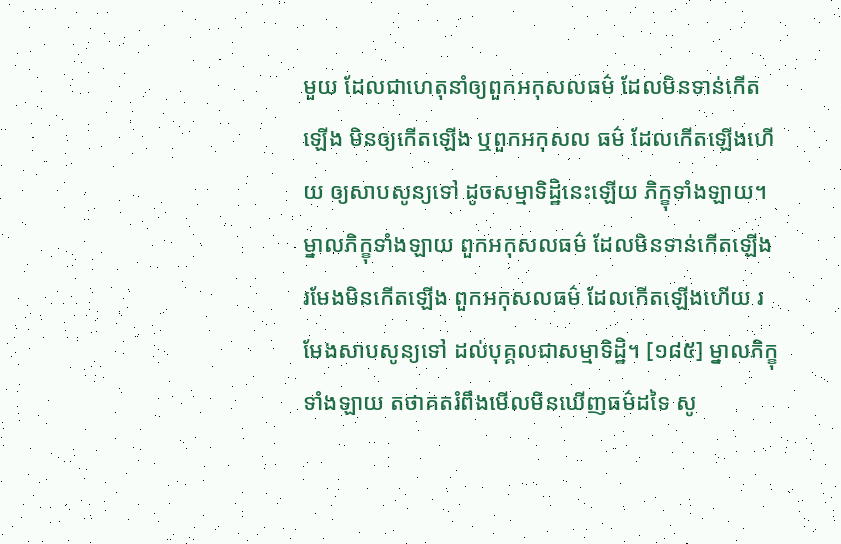មួយ ដែលជាហេតុនាំឲ្យពួកអកុសលធម៌ ដែលមិនទាន់កើតឡើង មិនឲ្យកើតឡើង ឬពួកអកុសល ធម៌ ដែលកើតឡើងហើយ ឲ្យសាបសូន្យទៅ ដូចសម្មាទិដ្ឋិនេះឡើយ ភិក្ខុទាំងឡាយ។ ម្នាលភិក្ខុទាំងឡាយ ពួកអកុសលធម៌ ដែលមិនទាន់កើតឡើង រមែងមិនកើតឡើង ពួកអកុសលធម៌ ដែលកើតឡើងហើយ រមែងសាបសូន្យទៅ ដល់បុគ្គលជាសម្មាទិដ្ឋិ។ [១៨៥] ម្នាលភិក្ខុទាំងឡាយ តថាគតរំពឹងមើលមិនឃើញធម៌ដទៃ សូ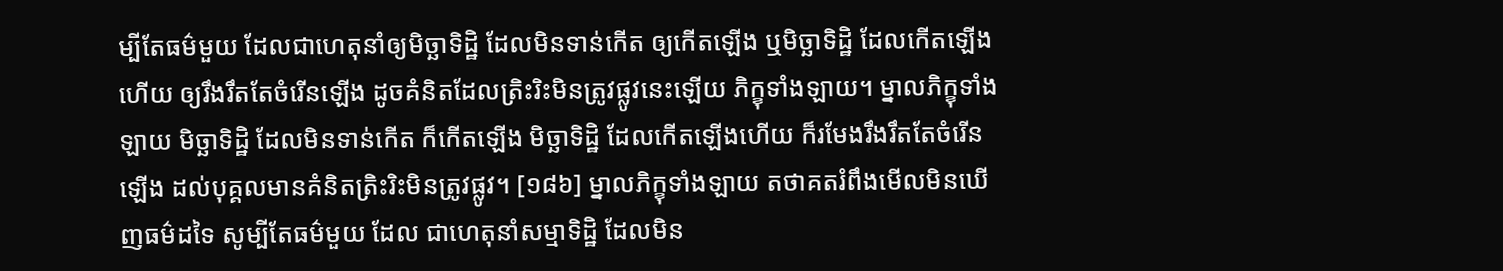ម្បីតែធម៌មួយ ដែលជាហេតុនាំឲ្យមិច្ឆាទិដ្ឋិ ដែលមិនទាន់កើត ឲ្យកើតឡើង ឬមិច្ឆាទិដ្ឋិ ដែលកើតឡើងហើយ ឲ្យរឹងរឹតតែចំរើនឡើង ដូចគំនិតដែលត្រិះរិះមិនត្រូវផ្លូវនេះឡើយ ភិក្ខុទាំងឡាយ។ ម្នាលភិក្ខុទាំងឡាយ មិច្ឆាទិដ្ឋិ ដែលមិនទាន់កើត ក៏កើតឡើង មិច្ឆាទិដ្ឋិ ដែលកើតឡើងហើយ ក៏រមែងរឹងរឹតតែចំរើនឡើង ដល់បុគ្គលមានគំនិតត្រិះរិះមិនត្រូវផ្លូវ។ [១៨៦] ម្នាលភិក្ខុទាំងឡាយ តថាគតរំពឹងមើលមិនឃើញធម៌ដទៃ សូម្បីតែធម៌មួយ ដែល ជាហេតុនាំសម្មាទិដ្ឋិ ដែលមិន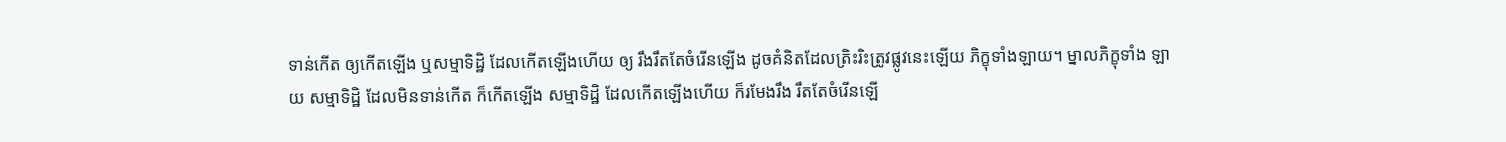ទាន់កើត ឲ្យកើតឡើង ឬសម្មាទិដ្ឋិ ដែលកើតឡើងហើយ ឲ្យ រឹងរឹតតែចំរើនឡើង ដូចគំនិតដែលត្រិះរិះត្រូវផ្លូវនេះឡើយ ភិក្ខុទាំងឡាយ។ ម្នាលភិក្ខុទាំង ឡាយ សម្មាទិដ្ឋិ ដែលមិនទាន់កើត ក៏កើតឡើង សម្មាទិដ្ឋិ ដែលកើតឡើងហើយ ក៏រមែងរឹង រឹតតែចំរើនឡើ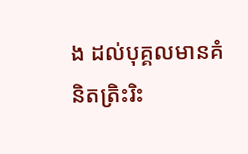ង ដល់បុគ្គលមានគំនិតត្រិះរិះ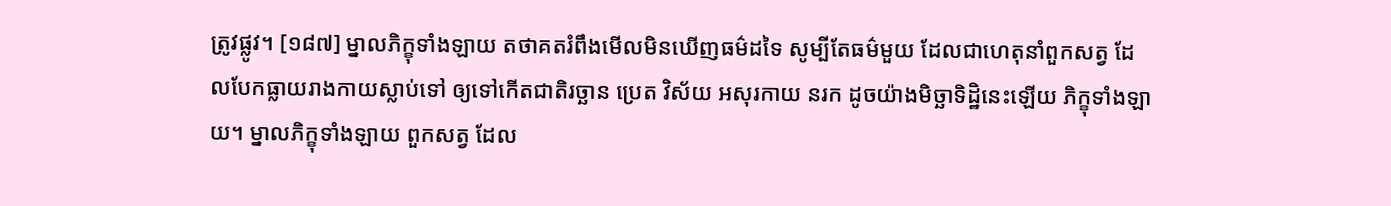ត្រូវផ្លូវ។ [១៨៧] ម្នាលភិក្ខុទាំងឡាយ តថាគតរំពឹងមើលមិនឃើញធម៌ដទៃ សូម្បីតែធម៌មួយ ដែលជាហេតុនាំពួកសត្វ ដែលបែកធ្លាយរាងកាយស្លាប់ទៅ ឲ្យទៅកើតជាតិរច្ឆាន ប្រេត វិស័យ អសុរកាយ នរក ដូចយ៉ាងមិច្ឆាទិដ្ឋិនេះឡើយ ភិក្ខុទាំងឡាយ។ ម្នាលភិក្ខុទាំងឡាយ ពួកសត្វ ដែល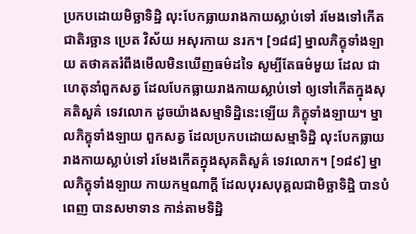ប្រកបដោយមិច្ឆាទិដ្ឋិ លុះបែកធ្លាយរាងកាយស្លាប់ទៅ រមែងទៅកើតជាតិរច្ឆាន ប្រេត វិស័យ អសុរកាយ នរក។ [១៨៨] ម្នាលភិក្ខុទាំងឡាយ តថាគតរំពឹងមើលមិនឃើញធម៌ដទៃ សូម្បីតែធម៌មួយ ដែល ជាហេតុនាំពួកសត្វ ដែលបែកធ្លាយរាងកាយស្លាប់ទៅ ឲ្យទៅកើតក្នុងសុគតិសួគ៌ ទេវលោក ដូចយ៉ាងសម្មាទិដ្ឋិនេះឡើយ ភិក្ខុទាំងឡាយ។ ម្នាលភិក្ខុទាំងឡាយ ពួកសត្វ ដែលប្រកបដោយសម្មាទិដ្ឋិ លុះបែកធ្លាយរាងកាយស្លាប់ទៅ រមែងកើតក្នុងសុគតិសួគ៌ ទេវលោក។ [១៨៩] ម្នាលភិក្ខុទាំងឡាយ កាយកម្មណាក្តី ដែលបុរសបុគ្គលជាមិច្ឆាទិដ្ឋិ បានបំពេញ បានសមាទាន កាន់តាមទិដ្ឋិ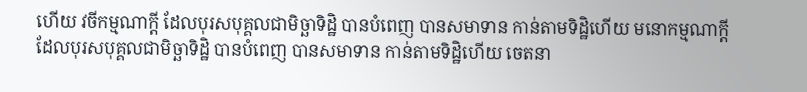ហើយ វចីកម្មណាក្តី ដែលបុរសបុគ្គលជាមិច្ឆាទិដ្ឋិ បានបំពេញ បានសមាទាន កាន់តាមទិដ្ឋិហើយ មនោកម្មណាក្តី ដែលបុរសបុគ្គលជាមិច្ឆាទិដ្ឋិ បានបំពេញ បានសមាទាន កាន់តាមទិដ្ឋិហើយ ចេតនា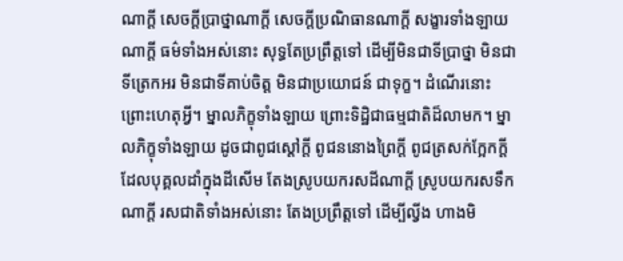ណាក្តី សេចក្តីប្រាថ្នាណាក្តី សេចក្តីប្រណិធានណាក្តី សង្ខារទាំងឡាយណាក្តី ធម៌ទាំងអស់នោះ សុទ្ធតែប្រព្រឹត្តទៅ ដើម្បីមិនជាទីប្រាថ្នា មិនជាទីត្រេកអរ មិនជាទីគាប់ចិត្ត មិនជាប្រយោជន៍ ជាទុក្ខ។ ដំណើរនោះ ព្រោះហេតុអ្វី។ ម្នាលភិក្ខុទាំងឡាយ ព្រោះទិដ្ឋិជាធម្មជាតិដ៏លាមក។ ម្នាលភិក្ខុទាំងឡាយ ដូចជាពូជស្តៅក្តី ពូជននោងព្រៃក្តី ពូជត្រសក់ក្អែកក្តី ដែលបុគ្គលដាំក្នុងដីសើម តែងស្រូបយករសដីណាក្តី ស្រូបយករសទឹកណាក្តី រសជាតិទាំងអស់នោះ តែងប្រព្រឹត្តទៅ ដើម្បីល្វីង ហាងមិ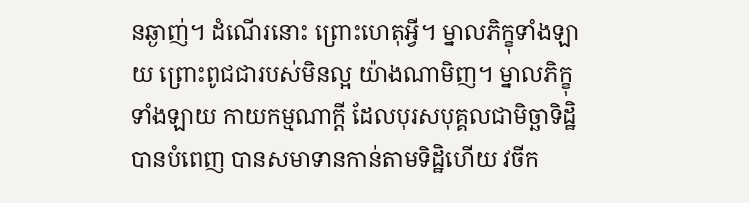នឆ្ងាញ់។ ដំណើរនោះ ព្រោះហេតុអ្វី។ ម្នាលភិក្ខុទាំងឡាយ ព្រោះពូជជារបស់មិនល្អ យ៉ាងណាមិញ។ ម្នាលភិក្ខុទាំងឡាយ កាយកម្មណាក្តី ដែលបុរសបុគ្គលជាមិច្ឆាទិដ្ឋិ បានបំពេញ បានសមាទានកាន់តាមទិដ្ឋិហើយ វចីក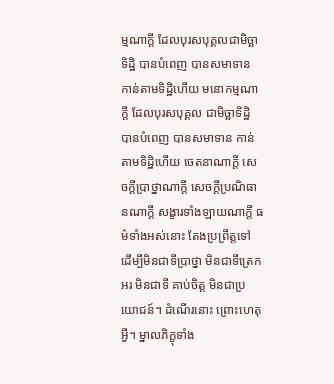ម្មណាក្តី ដែលបុរសបុគ្គលជាមិច្ឆាទិដ្ឋិ បានបំពេញ បានសមាទាន កាន់តាមទិដ្ឋិហើយ មនោកម្មណាក្តី ដែលបុរសបុគ្គល ជាមិច្ឆាទិដ្ឋិ បានបំពេញ បានសមាទាន កាន់តាមទិដ្ឋិហើយ ចេតនាណាក្តី សេចក្តីប្រាថ្នាណាក្តី សេចក្តីប្រណិធានណាក្តី សង្ខារទាំងឡាយណាក្តី ធម៌ទាំងអស់នោះ តែងប្រព្រឹត្តទៅ ដើម្បីមិនជាទីប្រាថ្នា មិនជាទីត្រេកអរ មិនជាទី គាប់ចិត្ត មិនជាប្រយោជន៍។ ដំណើរនោះ ព្រោះហេតុអ្វី។ ម្នាលភិក្ខុទាំង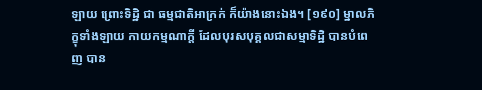ឡាយ ព្រោះទិដ្ឋិ ជា ធម្មជាតិអាក្រក់ ក៏យ៉ាងនោះឯង។ [១៩០] ម្នាលភិក្ខុទាំងឡាយ កាយកម្មណាក្តី ដែលបុរសបុគ្គលជាសម្មាទិដ្ឋិ បានបំពេញ បាន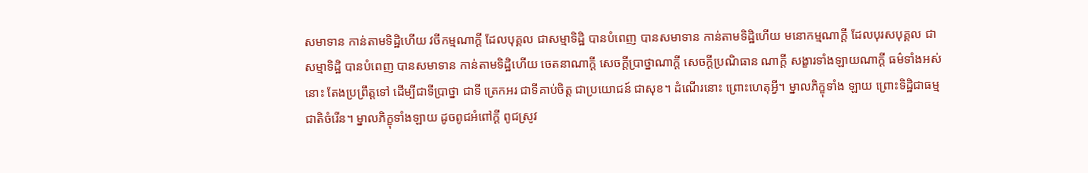សមាទាន កាន់តាមទិដ្ឋិហើយ វចីកម្មណាក្តី ដែលបុគ្គល ជាសម្មាទិដ្ឋិ បានបំពេញ បានសមាទាន កាន់តាមទិដ្ឋិហើយ មនោកម្មណាក្តី ដែលបុរសបុគ្គល ជាសម្មាទិដ្ឋិ បានបំពេញ បានសមាទាន កាន់តាមទិដ្ឋិហើយ ចេតនាណាក្តី សេចក្តីប្រាថ្នាណាក្តី សេចក្តីប្រណិធាន ណាក្តី សង្ខារទាំងឡាយណាក្តី ធម៌ទាំងអស់នោះ តែងប្រព្រឹត្តទៅ ដើម្បីជាទីប្រាថ្នា ជាទី ត្រេកអរ ជាទីគាប់ចិត្ត ជាប្រយោជន៍ ជាសុខ។ ដំណើរនោះ ព្រោះហេតុអ្វី។ ម្នាលភិក្ខុទាំង ឡាយ ព្រោះទិដ្ឋិជាធម្មជាតិចំរើន។ ម្នាលភិក្ខុទាំងឡាយ ដូចពូជអំពៅក្ដី ពូជស្រូវ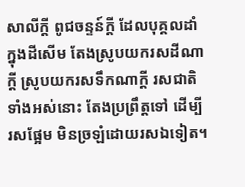សាលីក្តី ពូជចន្ទន៍ក្តី ដែលបុគ្គលដាំក្នុងដីសើម តែងស្រូបយករសដីណាក្តី ស្រូបយករសទឹកណាក្តី រសជាតិទាំងអស់នោះ តែងប្រព្រឹត្តទៅ ដើម្បីរសផ្អែម មិនច្រឡំដោយរសឯទៀត។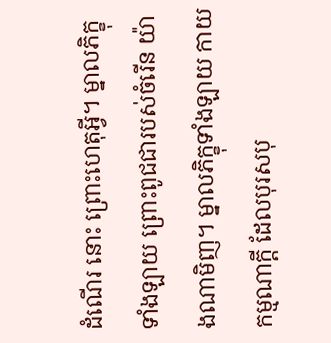ដំណើរ នោះ ព្រោះហេតុអ្វី។ ម្នាលភិក្ខុទាំងឡាយ ព្រោះពូជជារបស់ចំរើន យ៉ាងណាមិញ។ ម្នាលភិក្ខុទាំងឡាយ កាយកម្មណាក្តី ដែលបុរសបុ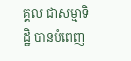គ្គល ជាសម្មាទិដ្ឋិ បានបំពេញ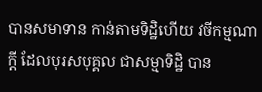បានសមាទាន កាន់តាមទិដ្ឋិហើយ វចីកម្មណាក្តី ដែលបុរសបុគ្គល ជាសម្មាទិដ្ឋិ បាន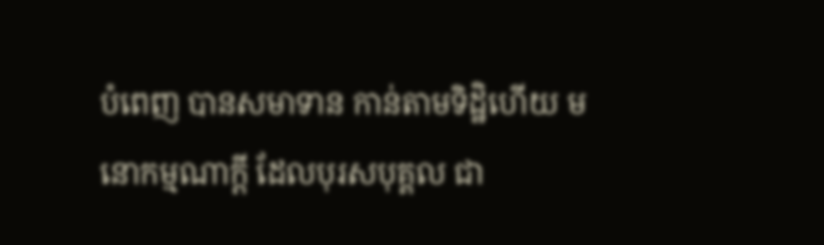បំពេញ បានសមាទាន កាន់តាមទិដ្ឋិហើយ មនោកម្មណាក្តី ដែលបុរសបុគ្គល ជា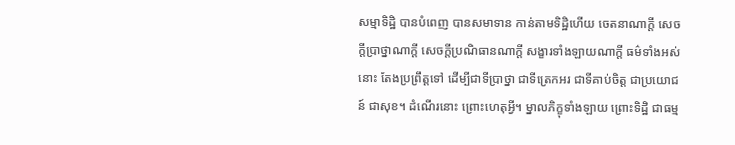សម្មាទិដ្ឋិ បានបំពេញ បានសមាទាន កាន់តាមទិដ្ឋិហើយ ចេតនាណាក្តី សេចក្តីប្រាថ្នាណាក្តី សេចក្តីប្រណិធានណាក្តី សង្ខារទាំងឡាយណាក្តី ធម៌ទាំងអស់នោះ តែងប្រព្រឹត្តទៅ ដើម្បីជាទីប្រាថ្នា ជាទីត្រេកអរ ជាទីគាប់ចិត្ត ជាប្រយោជន៍ ជាសុខ។ ដំណើរនោះ ព្រោះហេតុអ្វី។ ម្នាលភិក្ខុទាំងឡាយ ព្រោះទិដ្ឋិ ជាធម្ម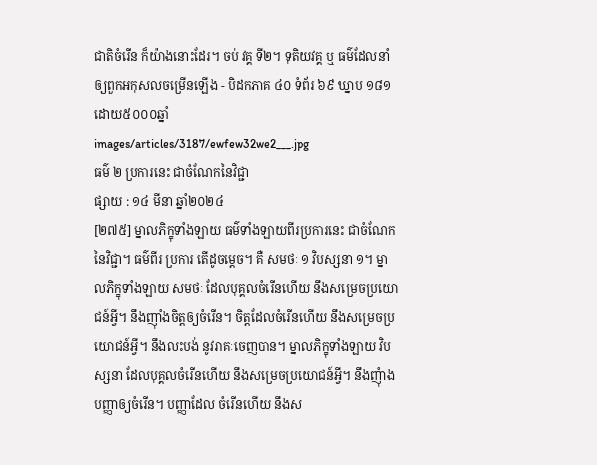ជាតិចំរើន ក៏យ៉ាងនោះដែរ។ ចប់ វគ្គ ទី២។ ទុតិយវគ្គ ឬ ធម៌ដែលនាំឲ្យពួកអកុសលចម្រើនឡើង - បិដកភាគ ៤០ ទំព័រ ៦៩ ឃ្នាប ១៨១ ដោយ៥០០០ឆ្នាំ
images/articles/3187/ewfew32we2___.jpg
ធម៌ ២ ប្រការនេះ ជាចំណែកនៃវិជ្ជា
ផ្សាយ : ១៤ មីនា ឆ្នាំ២០២៤
[២៧៥] ម្នាលភិក្ខុទាំងឡាយ ធម៌ទាំងឡាយពីរប្រការនេះ ជាចំណែកនៃវិជ្ជា។ ធម៌ពីរ ប្រការ តើដូចម្តេច។ គឺ សមថៈ ១ វិបស្សនា ១។ ម្នាលភិក្ខុទាំងឡាយ សមថៈ ដែលបុគ្គលចំរើនហើយ នឹងសម្រេចប្រយោជន៍អ្វី។ នឹងញ៉ាំងចិត្តឲ្យចំរើន។ ចិត្តដែលចំរើនហើយ នឹងសម្រេចប្រយោជន៍អ្វី។ នឹងលះបង់ នូវរាគៈចេញបាន។ ម្នាលភិក្ខុទាំងឡាយ វិបស្សនា ដែលបុគ្គលចំរើនហើយ នឹងសម្រេចប្រយោជន៍អ្វី។ នឹងញុំាងបញ្ញាឲ្យចំរើន។ បញ្ញាដែល ចំរើនហើយ នឹងស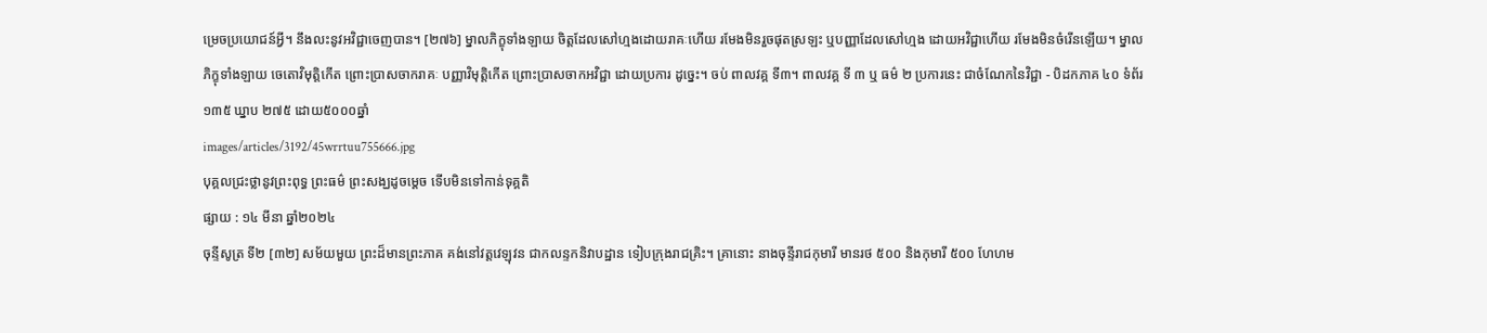ម្រេចប្រយោជន៍អ្វី។ នឹងលះនូវអវិជ្ជាចេញបាន។ [២៧៦] ម្នាលភិក្ខុទាំងឡាយ ចិត្តដែលសៅហ្មងដោយរាគៈហើយ រមែងមិនរួចផុតស្រឡះ ឬបញ្ញាដែលសៅហ្មង ដោយអវិជ្ជាហើយ រមែងមិនចំរើនឡើយ។ ម្នាលភិក្ខុទាំងឡាយ ចេតោវិមុតិ្តកើត ព្រោះប្រាសចាករាគៈ បញ្ញាវិមុតិ្តកើត ព្រោះប្រាសចាកអវិជ្ជា ដោយប្រការ ដូច្នេះ។ ចប់ ពាលវគ្គ ទី៣។ ពាលវគ្គ ទី ៣ ឬ ធម៌ ២ ប្រការនេះ ជាចំណែកនៃវិជ្ជា - បិដកភាគ ៤០ ទំព័រ ១៣៥ ឃ្នាប ២៧៥ ដោយ៥០០០ឆ្នាំ
images/articles/3192/45wrrtuu755666.jpg
បុគ្គលជ្រះថ្លានូវព្រះពុទ្ធ ព្រះធម៌ ព្រះសង្ឃដូចម្ដេច ទើបមិនទៅកាន់ទុគ្គតិ
ផ្សាយ : ១៤ មីនា ឆ្នាំ២០២៤
ចុន្ទីសូត្រ ទី២ [៣២] សម័យមួយ ព្រះដ៏មានព្រះភាគ គង់នៅវត្តវេឡុវន ជាកលន្ទកនិវាបដ្ឋាន ទៀបក្រុងរាជគ្រិះ។ គ្រានោះ នាងចុន្ទីរាជកុមារី មានរថ ៥០០ និងកុមារី ៥០០ ហែហម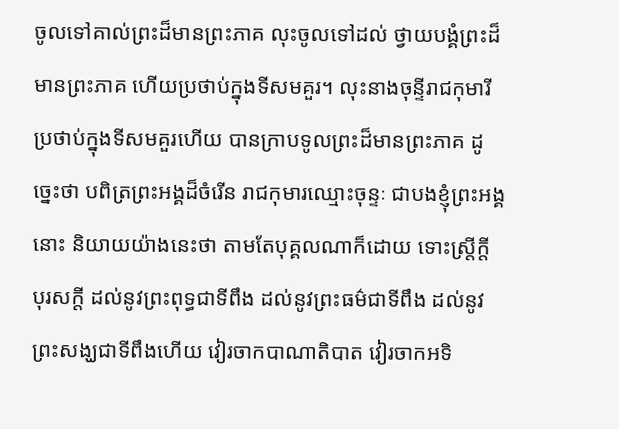ចូលទៅគាល់ព្រះដ៏មានព្រះភាគ លុះចូលទៅដល់ ថ្វាយបង្គំព្រះដ៏មានព្រះភាគ ហើយប្រថាប់ក្នុងទីសមគួរ។ លុះនាងចុន្ទីរាជកុមារី ប្រថាប់ក្នុងទីសមគួរហើយ បានក្រាបទូលព្រះដ៏មានព្រះភាគ ដូច្នេះថា បពិត្រព្រះអង្គដ៏ចំរើន រាជកុមារឈ្មោះចុន្ទៈ ជាបងខ្ញុំព្រះអង្គនោះ និយាយយ៉ាងនេះថា តាមតែបុគ្គលណាក៏ដោយ ទោះស្រ្តីក្តី បុរសក្តី ដល់នូវព្រះពុទ្ធជាទីពឹង ដល់នូវព្រះធម៌ជាទីពឹង ដល់នូវព្រះសង្ឃជាទីពឹងហើយ វៀរចាកបាណាតិបាត វៀរចាកអទិ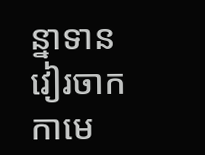ន្នាទាន វៀរចាកកាមេ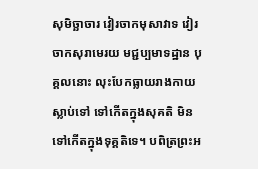សុមិច្ឆាចារ វៀរចាកមុសាវាទ វៀរចាកសុរាមេរយ មជ្ជប្បមាទដ្ឋាន បុគ្គលនោះ លុះបែកធ្លាយរាងកាយស្លាប់ទៅ ទៅកើតក្នុងសុគតិ មិនទៅកើតក្នុងទុគ្គតិទេ។ បពិត្រព្រះអ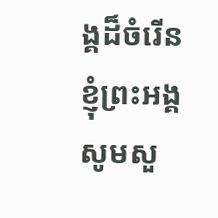ង្គដ៏ចំរើន ខ្ញុំព្រះអង្គ សូមសួ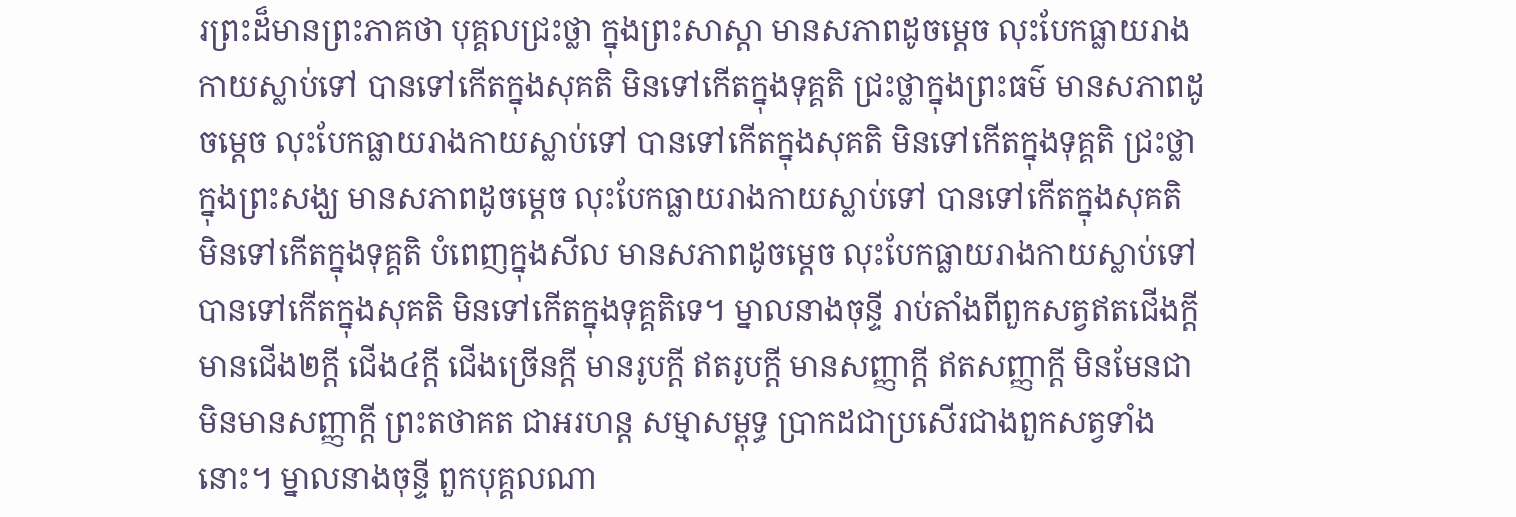រព្រះដ៏មានព្រះភាគថា បុគ្គលជ្រះថ្លា ក្នុងព្រះសាស្តា មានសភាពដូចម្តេច លុះបែកធ្លាយរាងកាយស្លាប់ទៅ បានទៅកើតក្នុងសុគតិ មិនទៅកើតក្នុងទុគ្គតិ ជ្រះថ្លាក្នុងព្រះធម៌ មានសភាពដូចម្តេច លុះបែកធ្លាយរាងកាយស្លាប់ទៅ បានទៅកើតក្នុងសុគតិ មិនទៅកើតក្នុងទុគ្គតិ ជ្រះថ្លាក្នុងព្រះសង្ឃ មានសភាពដូចម្តេច លុះបែកធ្លាយរាងកាយស្លាប់ទៅ បានទៅកើតក្នុងសុគតិ មិនទៅកើតក្នុងទុគ្គតិ បំពេញក្នុងសីល មានសភាពដូចម្តេច លុះបែកធ្លាយរាងកាយស្លាប់ទៅ បានទៅកើតក្នុងសុគតិ មិនទៅកើតក្នុងទុគ្គតិទេ។ ម្នាលនាងចុន្ទី រាប់តាំងពីពួកសត្វឥតជើងក្តី មានជើង២ក្តី ជើង៤ក្តី ជើងច្រើនក្តី មានរូបក្តី ឥតរូបក្តី មានសញ្ញាក្តី ឥតសញ្ញាក្តី មិនមែនជាមិនមានសញ្ញាក្តី ព្រះតថាគត ជាអរហន្ត សម្មាសម្ពុទ្ធ ប្រាកដជាប្រសើរជាងពួកសត្វទាំងនោះ។ ម្នាលនាងចុន្ទី ពួកបុគ្គលណា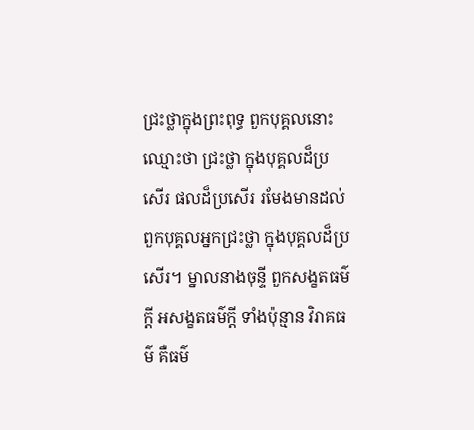ជ្រះថ្លាក្នុងព្រះពុទ្ធ ពួកបុគ្គលនោះ ឈ្មោះថា ជ្រះថ្លា ក្នុងបុគ្គលដ៏ប្រសើរ ផលដ៏ប្រសើរ រមែងមានដល់ពួកបុគ្គលអ្នកជ្រះថ្លា ក្នុងបុគ្គលដ៏ប្រសើរ។ ម្នាលនាងចុន្ទី ពួកសង្ខតធម៌ក្តី អសង្ខតធម៌ក្តី ទាំងប៉ុន្មាន វិរាគធម៌ គឺធម៌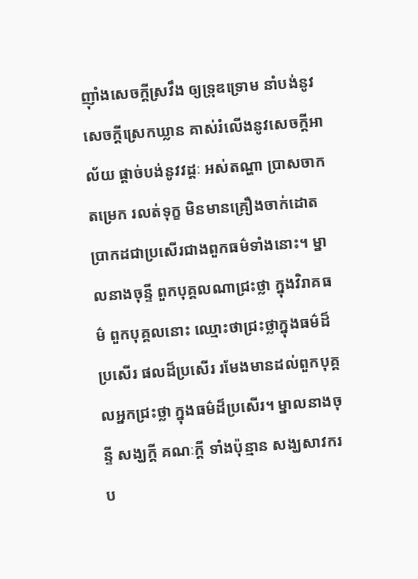ញ៉ាំងសេចក្តីស្រវឹង ឲ្យទ្រុឌទ្រោម នាំបង់នូវសេចក្តីស្រេកឃ្លាន គាស់រំលើងនូវសេចក្តីអាល័យ ផ្តាច់បង់នូវវដ្ដៈ អស់តណ្ហា ប្រាសចាកតម្រេក រលត់ទុក្ខ មិនមានគ្រឿងចាក់ដោត ប្រាកដជាប្រសើរជាងពួកធម៌ទាំងនោះ។ ម្នាលនាងចុន្ទី ពួកបុគ្គលណាជ្រះថ្លា ក្នុងវិរាគធម៌ ពួកបុគ្គលនោះ ឈ្មោះថាជ្រះថ្លាក្នុងធម៌ដ៏ប្រសើរ ផលដ៏ប្រសើរ រមែងមានដល់ពួកបុគ្គលអ្នកជ្រះថ្លា ក្នុងធម៌ដ៏ប្រសើរ។ ម្នាលនាងចុន្ទី សង្ឃក្តី គណៈក្តី ទាំងប៉ុន្មាន សង្ឃសាវករប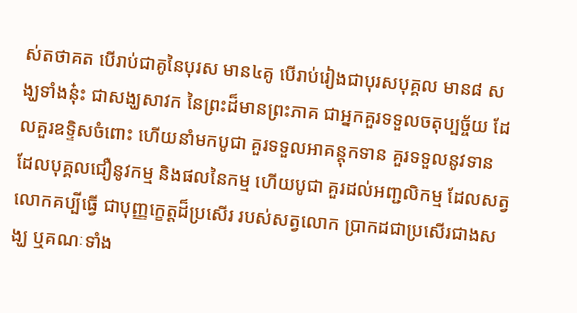ស់តថាគត បើរាប់ជាគូនៃបុរស មាន៤គូ បើរាប់រៀងជាបុរសបុគ្គល មាន៨ សង្ឃទាំងនុ៎ះ ជាសង្ឃសាវក នៃព្រះដ៏មានព្រះភាគ ជាអ្នកគួរទទួលចតុប្បច្ច័យ ដែលគួរឧទ្ទិសចំពោះ ហើយនាំមកបូជា គួរទទួលអាគន្តុកទាន គួរទទួលនូវទាន ដែលបុគ្គលជឿនូវកម្ម និងផលនៃកម្ម ហើយបូជា គួរដល់អញ្ជលិកម្ម ដែលសត្វលោកគប្បីធ្វើ ជាបុញ្ញក្ខេត្តដ៏ប្រសើរ របស់សត្វលោក ប្រាកដជាប្រសើរជាងសង្ឃ ឬគណៈទាំង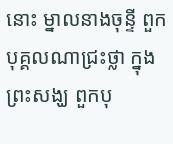នោះ ម្នាលនាងចុន្ទី ពួកបុគ្គលណាជ្រះថ្លា ក្នុងព្រះសង្ឃ ពួកបុ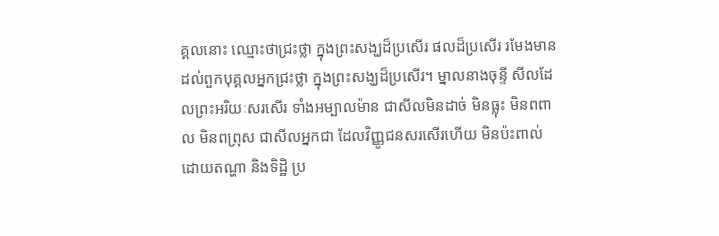គ្គលនោះ ឈ្មោះថាជ្រះថ្លា ក្នុងព្រះសង្ឃដ៏ប្រសើរ ផលដ៏ប្រសើរ រមែងមានដល់ពួកបុគ្គលអ្នកជ្រះថ្លា ក្នុងព្រះសង្ឃដ៏ប្រសើរ។ ម្នាលនាងចុន្ទី សីលដែលព្រះអរិយៈសរសើរ ទាំងអម្បាលម៉ាន ជាសីលមិនដាច់ មិនធ្លុះ មិនពពាល មិនពព្រុស ជាសីលអ្នកជា ដែលវិញ្ញូជនសរសើរហើយ មិនប៉ះពាល់ ដោយតណ្ហា និងទិដ្ឋិ ប្រ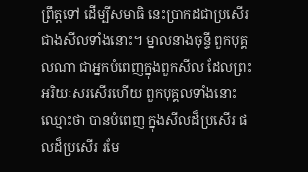ព្រឹត្តទៅ ដើម្បីសមាធិ នេះប្រាកដជាប្រសើរជាងសីលទាំងនោះ។ ម្នាលនាងចុន្ទី ពួកបុគ្គលណា ជាអ្នកបំពេញក្នុងពួកសីល ដែលព្រះអរិយៈសរសើរហើយ ពួកបុគ្គលទាំងនោះ ឈ្មោះថា បានបំពេញ ក្នុងសីលដ៏ប្រសើរ ផលដ៏ប្រសើរ រមែ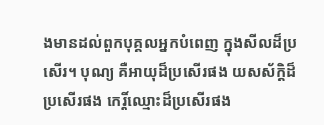ងមានដល់ពួកបុគ្គលអ្នកបំពេញ ក្នុងសីលដ៏ប្រសើរ។ បុណ្យ គឺអាយុដ៏ប្រសើរផង យសស័ក្តិដ៏ប្រសើរផង កេរ្តិ៍ឈ្មោះដ៏ប្រសើរផង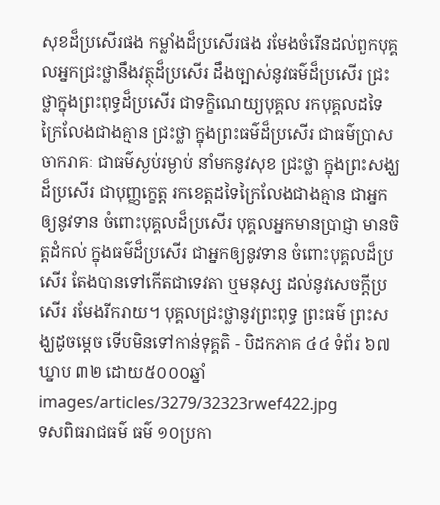សុខដ៏ប្រសើរផង កម្លាំងដ៏ប្រសើរផង រមែងចំរើនដល់ពួកបុគ្គលអ្នកជ្រះថ្លានឹងវត្ថុដ៏ប្រសើរ ដឹងច្បាស់នូវធម៌ដ៏ប្រសើរ ជ្រះថ្លាក្នុងព្រះពុទ្ធដ៏ប្រសើរ ជាទក្ខិណេយ្យបុគ្គល រកបុគ្គលដទៃក្រៃលែងជាងគ្មាន ជ្រះថ្លា ក្នុងព្រះធម៌ដ៏ប្រសើរ ជាធម៌ប្រាសចាករាគៈ ជាធម៌ស្ងប់រម្ងាប់ នាំមកនូវសុខ ជ្រះថ្លា ក្នុងព្រះសង្ឃដ៏ប្រសើរ ជាបុញ្ញក្ខេត្ត រកខេត្តដទៃក្រៃលែងជាងគ្មាន ជាអ្នកឲ្យនូវទាន ចំពោះបុគ្គលដ៏ប្រសើរ បុគ្គលអ្នកមានប្រាជ្ញា មានចិត្តដំកល់ ក្នុងធម៌ដ៏ប្រសើរ ជាអ្នកឲ្យនូវទាន ចំពោះបុគ្គលដ៏ប្រសើរ តែងបានទៅកើតជាទេវតា ឬមនុស្ស ដល់នូវសេចក្តីប្រសើរ រមែងរីករាយ។ បុគ្គលជ្រះថ្លានូវព្រះពុទ្ធ ព្រះធម៌ ព្រះសង្ឃដូចម្ដេច ទើបមិនទៅកាន់ទុគ្គតិ - បិដកភាគ ៤៤ ទំព័រ ៦៧ ឃ្នាប ៣២ ដោយ៥០០០ឆ្នាំ
images/articles/3279/32323rwef422.jpg
ទសពិធរាជធម៌ ធម៌ ១០ប្រកា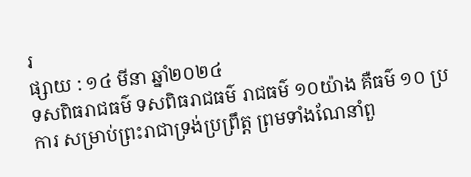រ
ផ្សាយ : ១៤ មីនា ឆ្នាំ២០២៤
ទសពិធរាជធម៌ ទសពិធរាជធម៌ រាជធម៌ ១០យ៉ាង គឺធម៌ ១០ ប្រការ សម្រាប់ព្រះរាជាទ្រង់ប្រព្រឹត្ត ព្រមទាំងណែនាំពួ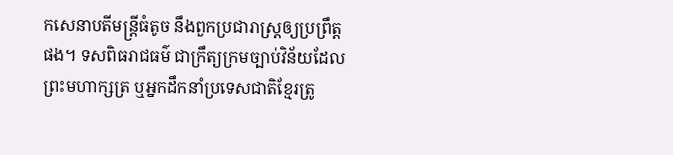កសេនាបតីមន្ត្រីធំតូច នឹងពួកប្រជារាស្ត្រឲ្យប្រព្រឹត្តផង។ ទសពិធរាជធម៌ ជាក្រឹត្យក្រមច្បាប់វិន័យដែលព្រះមហាក្សត្រ ឬអ្នកដឹកនាំប្រទេសជាតិខ្មែរត្រូ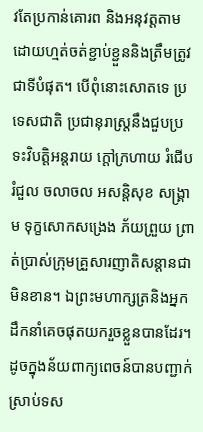វតែប្រកាន់គោរព និងអនុវត្តតាមដោយហ្មត់ចត់ខ្ជាប់ខ្ជួននិងត្រឹមត្រូវជាទីបំផុត។ បើពុំនោះសោតទេ ប្រទេសជាតិ ប្រជានុរាស្រ្តនឹងជួបប្រទះវិបត្តិអន្តរាយ ក្តៅក្រហាយ រំជើបរំជួល ចលាចល អសន្តិសុខ សង្រ្គាម ទុក្ខសោកសង្រេង ភ័យព្រួយ ព្រាត់ប្រាស់ក្រុមគ្រួសារញាតិសន្តានជាមិនខាន។ ឯព្រះមហាក្សត្រនិងអ្នកដឹកនាំគេចផុតយករួចខ្លួនបានដែរ។ ដូចក្នុងន័យពាក្យពេចន៍បានបញ្ជាក់ស្រាប់ទស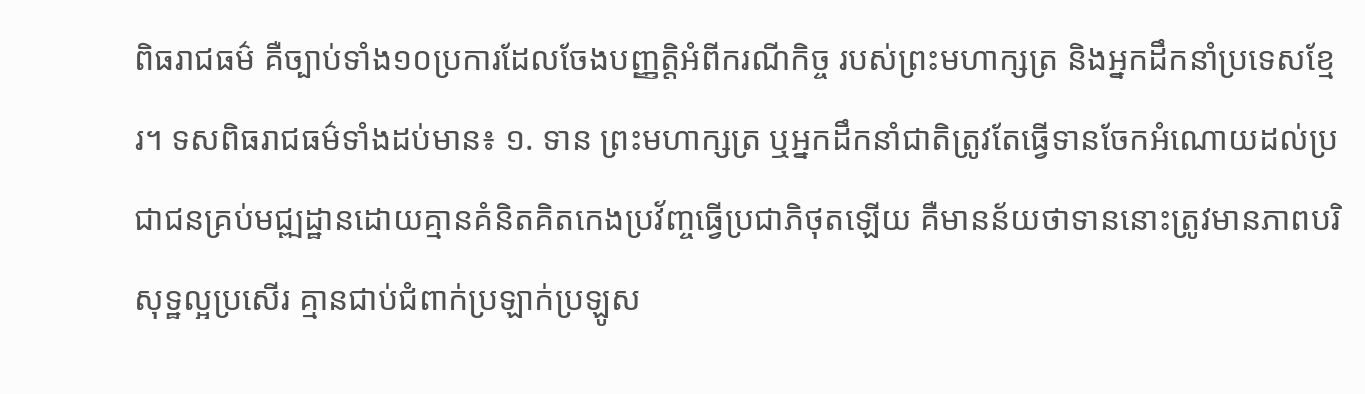ពិធរាជធម៌ គឺច្បាប់ទាំង១០ប្រការដែលចែងបញ្ញត្តិអំពីករណីកិច្ច របស់ព្រះមហាក្សត្រ និងអ្នកដឹកនាំប្រទេសខ្មែរ។ ទសពិធរាជធម៌ទាំងដប់មាន៖ ១. ទាន ព្រះមហាក្សត្រ ឬអ្នកដឹកនាំជាតិត្រូវតែធ្វើទានចែកអំណោយដល់ប្រជាជនគ្រប់មជ្ឍដ្ឋានដោយគ្មានគំនិតគិតកេងប្រវ័ញ្ចធ្វើប្រជាភិថុតឡើយ គឺមានន័យថាទាននោះត្រូវមានភាពបរិសុទ្ឋល្អប្រសើរ គ្មានជាប់ជំពាក់ប្រឡាក់ប្រឡូស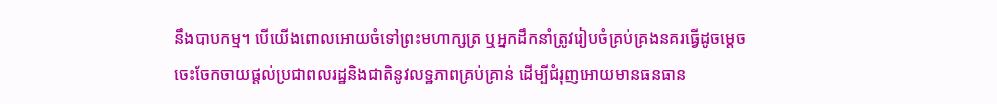នឹងបាបកម្ម។ បើយើងពោលអោយចំទៅព្រះមហាក្សត្រ ឬអ្នកដឹកនាំត្រូវរៀបចំគ្រប់គ្រងនគរធើ្វដូចម្តេចចេះចែកចាយផ្តល់ប្រជាពលរដ្ឋនិងជាតិនូវលទ្ឋភាពគ្រប់គ្រាន់ ដើម្បីជំរុញអោយមានធនធាន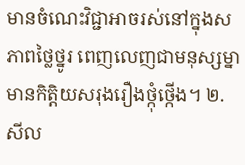មានចំណេះវិជ្ជាអាចរស់នៅក្នុងសភាពថ្លៃថ្នូរ ពេញលេញជាមនុស្សម្នាមានកិតិ្តយសរុងរឿងថ្កុំថ្កើង។ ២. សីល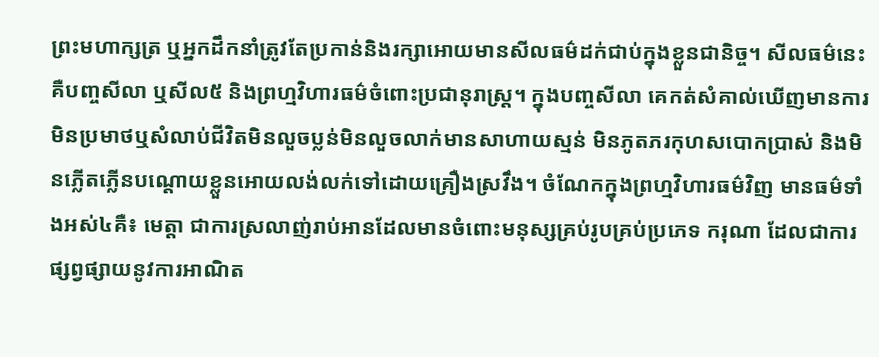ព្រះមហាក្សត្រ ឬអ្នកដឹកនាំត្រូវតែប្រកាន់និងរក្សាអោយមានសីលធម៌ដក់ជាប់ក្នុងខ្លួនជានិច្ច។ សីលធម៌នេះគឺបញ្ចសីលា ឬសីល៥ និងព្រហ្មវិហារធម៌ចំពោះប្រជានុរាស្រ្ត។ ក្នុងបញ្ចសីលា គេកត់សំគាល់ឃើញមានការមិនប្រមាថឬសំលាប់ជីវិតមិនលួចប្លន់មិនលួចលាក់មានសាហាយស្មន់ មិនភូតភរកុហសបោកប្រាស់ និងមិនភ្លើតភ្លើនបណ្តោយខ្លួនអោយលង់លក់ទៅដោយគ្រឿងស្រវឹង។ ចំណែកក្នុងព្រហ្មវិហារធម៌វិញ មានធម៌ទាំងអស់៤គឺ៖ មេត្តា ជាការស្រលាញ់រាប់អានដែលមានចំពោះមនុស្សគ្រប់រូបគ្រប់ប្រភេទ ករុណា ដែលជាការផ្សព្វផ្សាយនូវការអាណិត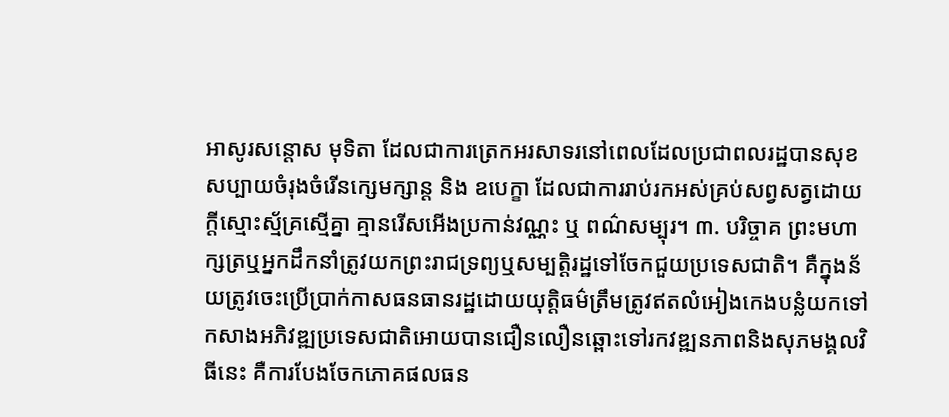អាសូរសន្តោស មុទិតា ដែលជាការត្រេកអរសាទរនៅពេលដែលប្រជាពលរដ្ឋបានសុខសប្បាយចំរុងចំរើនក្សេមក្សាន្ត និង ឧបេក្ខា ដែលជាការរាប់រកអស់គ្រប់សព្វសត្វដោយក្តីស្មោះស្ម័គ្រស្មើគ្នា គ្មានរើសអើងប្រកាន់វណ្ណះ ឬ ពណ៌សម្បុរ។ ៣. បរិច្ចាគ ព្រះមហាក្សត្រឬអ្នកដឹកនាំត្រូវយកព្រះរាជទ្រព្យឬសម្បត្តិរដ្ឋទៅចែកជួយប្រទេសជាតិ។ គឺក្នុងន័យត្រូវចេះប្រើប្រាក់កាសធនធានរដ្ឋដោយយុត្តិធម៌ត្រឹមត្រូវឥតលំអៀងកេងបន្លំយកទៅកសាងអភិវឌ្ឍប្រទេសជាតិអោយបានជឿនលឿនឆ្ពោះទៅរកវឌ្ឍនភាពនិងសុភមង្គលវិធីនេះ គឺការបែងចែកភោគផលធន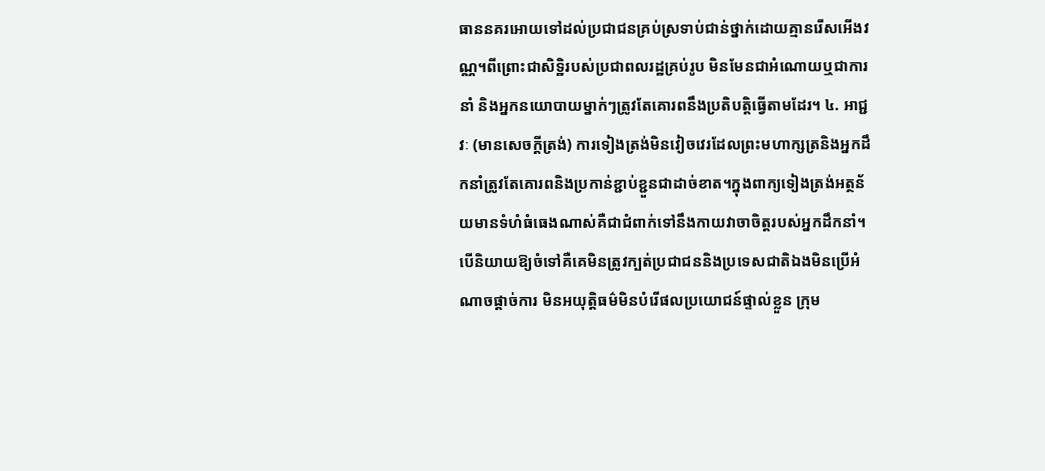ធាននគរអោយទៅដល់ប្រជាជនគ្រប់ស្រទាប់ជាន់ថ្នាក់ដោយគ្មានរើសអើងវណ្ណ។ពីព្រោះជាសិទ្ឋិរបស់ប្រជាពលរដ្ឋគ្រប់រូប មិនមែនជាអំណោយឬជាការនាំ និងអ្នកនយោបាយម្នាក់ៗត្រូវតែគោរពនឹងប្រតិបត្តិធ្វើតាមដែរ។ ៤. អាជ្ជវៈ (មានសេចក្ដីត្រង់) ការទៀងត្រង់មិនវៀចវេរដែលព្រះមហាក្សត្រនិងអ្នកដឹកនាំត្រូវតែគោរពនិងប្រកាន់ខ្ជាប់ខ្ជួនជាដាច់ខាត។ក្នុងពាក្យទៀងត្រង់អត្ថន័យមានទំហំធំធេងណាស់គឺជាជំពាក់ទៅនឹងកាយវាចាចិត្តរបស់អ្នកដឹកនាំ។ បើនិយាយឱ្យចំទៅគឺគេមិនត្រូវក្បត់ប្រជាជននិងប្រទេសជាតិឯងមិនប្រើអំណាចផ្តាច់ការ មិនអយុត្តិធម៌មិនបំរើផលប្រយោជន៍ផ្ទាល់ខ្លួន ក្រុម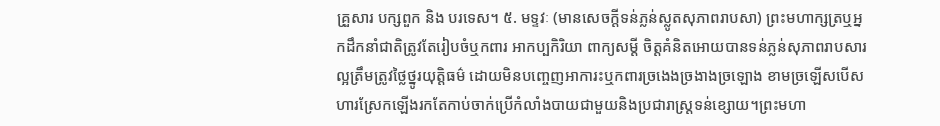គ្រួសារ បក្សពួក និង បរទេស។ ៥. មទ្ទវៈ (មានសេចក្ដីទន់ភ្លន់ស្លូតសុភាពរាបសា) ព្រះមហាក្សត្រឬអ្នកដឹកនាំជាតិត្រូវតែរៀបចំឬកពារ អាកប្បកិរិយា ពាក្យសម្តី ចិត្តគំនិតអោយបានទន់ភ្លន់សុភាពរាបសារល្អត្រឹមត្រូវថ្លៃថ្នូរយុត្តិធម៌ ដោយមិនបញ្ចេញអាការះឬកពារច្រងេងច្រងាងច្រឡោង ខាមច្រឡើសបើស ហារស្រែកឡើងរកតែកាប់ចាក់ប្រើកំលាំងបាយជាមួយនិងប្រជារាស្ត្រទន់ខ្សោយ។ព្រះមហា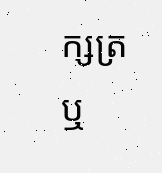ក្សត្រ ឬ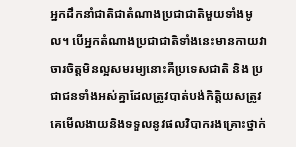អ្នកដឹកនាំជាតិជាតំណាងប្រជាជាតិមួយទាំងមូល។ បើអ្នកតំណាងប្រជាជាតិទាំងនេះមានកាយវាចារចិត្តមិនល្អសមរម្យនោះគឺប្រទេសជាតិ និង ប្រជាជនទាំងអស់គ្នាដែលត្រូវបាត់បង់កិត្តិយសត្រូវគេមើលងាយនិងទទួលនូវផលវិបាករងគ្រោះថ្នាក់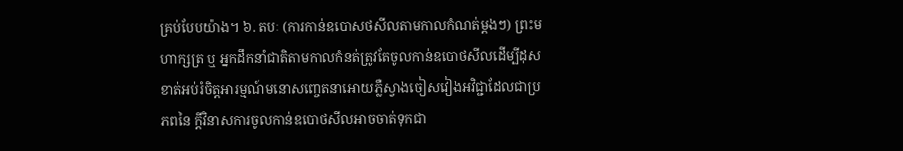គ្រប់បែបយ៉ាង។ ៦. តបៈ (ការកាន់ឧបោសថសីលតាមកាលកំណត់ម្ដងៗ) ព្រះមហាក្សត្រ ឬ អ្នកដឹកនាំជាតិតាមកាលកំនត់ត្រូវតែចូលកាន់ឧបោថសីលដើម្បីដុសខាត់អប់រំចិត្តអារម្មណ៍មនោសញ្ចេតនាអោយភ្លឺស្វាងចៀសវៀងអវិជ្ជាដែលជាប្រភពនៃ ក្តីវិនាសការចូលកាន់ឧបោថសីលអាចចាត់ទុកជា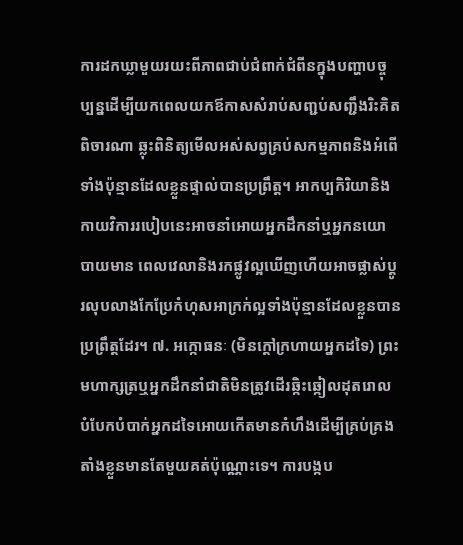ការដកឃ្លាមួយរយះពីភាពជាប់ជំពាក់ជំពីនក្នុងបញ្ហាបច្ចុប្បន្នដើម្បីយកពេលយកឪកាសសំរាប់សញ្ជប់សញ្ជឹងរិះគិតពិចារណា ឆ្លុះពិនិត្យមើលអស់សព្វគ្រប់សកម្មភាពនិងអំពើទាំងប៉ុន្មានដែលខ្លួនផ្ទាល់បានប្រព្រឹត្ត។ អាកប្បកិរិយានិងកាយវិការរបៀបនេះអាចនាំអោយអ្នកដឹកនាំឬអ្នកនយោបាយមាន ពេលវេលានិងរកផ្លូវល្អឃើញហើយអាចផ្លាស់ប្តូរលុបលាងកែប្រែកំហុសអាក្រក់ល្អទាំងប៉ុន្មានដែលខ្លួនបានប្រព្រឹត្តដែរ។ ៧. អក្កោធនៈ (មិនក្តៅក្រហាយអ្នកដទៃ) ព្រះមហាក្សត្រឬអ្នកដឹកនាំជាតិមិនត្រូវដើរឆ្កិះឆ្កៀលដុតរោលបំបែកបំបាក់អ្នកដទៃអោយកើតមានកំហឹងដើម្បីគ្រប់គ្រងតាំងខ្លួនមានតែមួយគត់ប៉ុណ្ណោះទេ។ ការបង្កប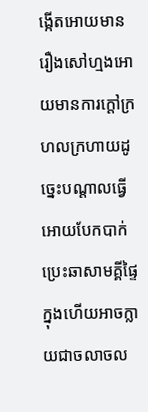ង្កើតអោយមានរឿងសៅហ្មងអោយមានការក្តៅក្រហលក្រហាយដូច្នេះបណ្តាលធ្វើអោយបែកបាក់ប្រេះឆាសាមគ្គីផ្ទៃក្នុងហើយអាចក្លាយជាចលាចល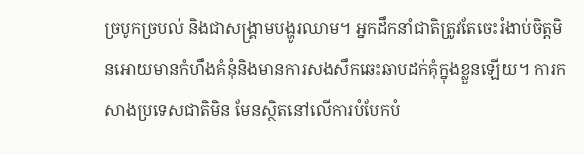ច្របូកច្របល់ និងជាសង្រ្គាមបង្ហូរឈាម។ អ្នកដឹកនាំជាតិត្រូវតែចេះរំងាប់ចិត្តមិនអោយមានកំហឹងគំនុំនិងមានការសងសឹកឆេះឆាបដក់គុំក្នុងខ្លួនឡើយ។ ការកសាងប្រទេសជាតិមិន មែនស្ថិតនៅលើការបំបែកបំ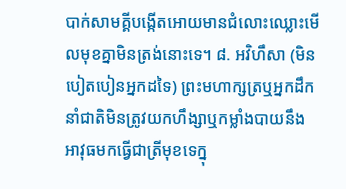បាក់សាមគ្គីបង្កើតអោយមានជំលោះឈ្លោះមើលមុខគ្នាមិនត្រង់នោះទេ។ ៨. អវិហឹសា (មិនបៀតបៀនអ្នកដទៃ) ព្រះមហាក្សត្រឬអ្នកដឹកនាំជាតិមិនត្រូវយកហឹង្សាឬកម្លាំងបាយនឹងអាវុធមកធើ្វជាត្រីមុខទេក្នុ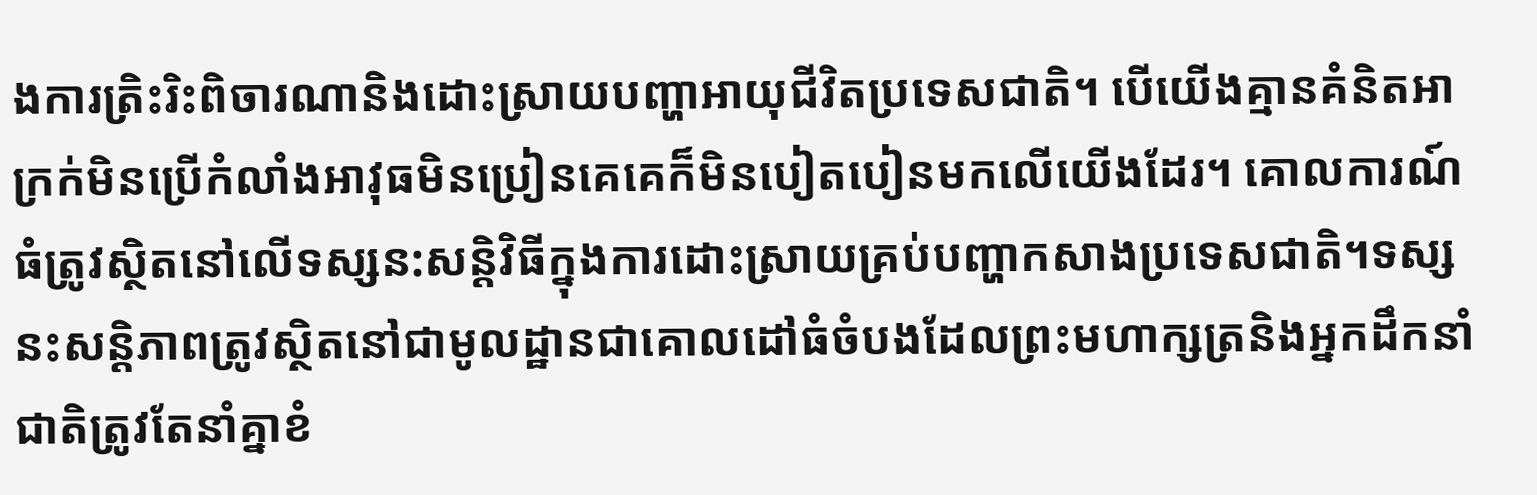ងការត្រិះរិះពិចារណានិងដោះស្រាយបញ្ហាអាយុជីវិតប្រទេសជាតិ។ បើយើងគ្មានគំនិតអាក្រក់មិនប្រើកំលាំងអាវុធមិនប្រៀនគេគេក៏មិនបៀតបៀនមកលើយើងដែរ។ គោលការណ៍ធំត្រូវស្ថិតនៅលើទស្សន:សន្តិវិធីក្នុងការដោះស្រាយគ្រប់បញ្ហាកសាងប្រទេសជាតិ។ទស្សនះសន្តិភាពត្រូវស្ថិតនៅជាមូលដ្ឋានជាគោលដៅធំចំបងដែលព្រះមហាក្សត្រនិងអ្នកដឹកនាំជាតិត្រូវតែនាំគ្នាខំ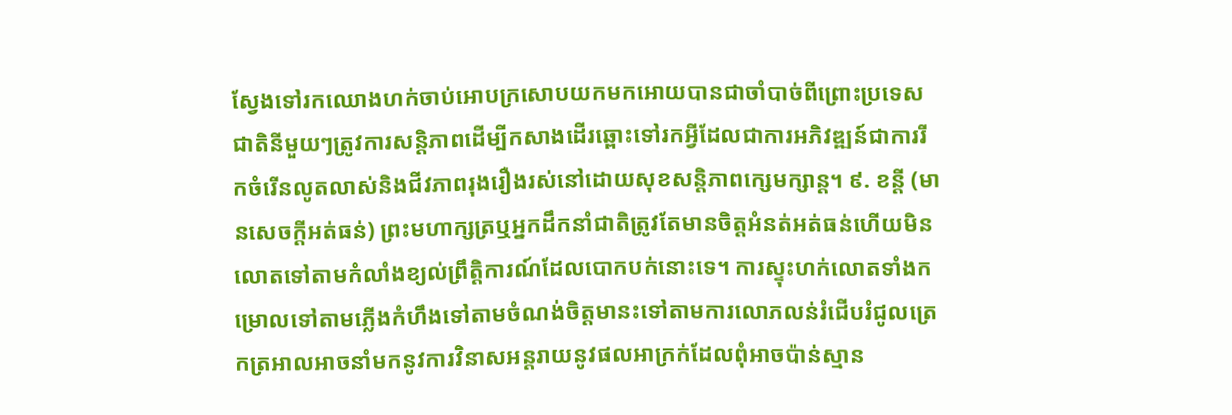ស្វែងទៅរកឈោងហក់ចាប់អោបក្រសោបយកមកអោយបានជាចាំបាច់ពីព្រោះប្រទេសជាតិនីមួយៗត្រូវការសន្តិភាពដើម្បីកសាងដើរឆ្ពោះទៅរកអី្វដែលជាការអភិវឌ្ឍន៍ជាការរីកចំរើនលូតលាស់និងជីវភាពរុងរឿងរស់នៅដោយសុខសន្តិភាពក្សេមក្សាន្ត។ ៩. ខន្តី (មានសេចក្ដីអត់ធន់) ព្រះមហាក្សត្រឬអ្នកដឹកនាំជាតិត្រូវតែមានចិត្តអំនត់អត់ធន់ហើយមិនលោតទៅតាមកំលាំងខ្យល់ព្រឹត្តិការណ៍ដែលបោកបក់នោះទេ។ ការស្ទុះហក់លោតទាំងកម្រោលទៅតាមភ្លើងកំហឹងទៅតាមចំណង់ចិត្តមានះទៅតាមការលោភលន់រំជើបរំជូលត្រេកត្រអាលអាចនាំមកនូវការវិនាសអន្តរាយនូវផលអាក្រក់ដែលពុំអាចប៉ាន់ស្មាន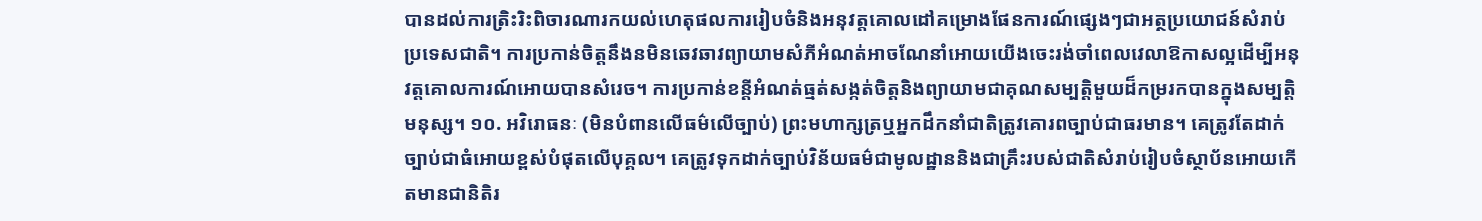បានដល់ការត្រិះរិះពិចារណារកយល់ហេតុផលការរៀបចំនិងអនុវត្តគោលដៅគម្រោងផែនការណ៍ផ្សេងៗជាអត្ថប្រយោជន៍សំរាប់ប្រទេសជាតិ។ ការប្រកាន់ចិត្តនឹងនមិនឆេវឆាវព្យាយាមសំភីអំណត់អាចណែនាំអោយយើងចេះរង់ចាំពេលវេលាឱកាសល្អដើម្បីអនុវត្តគោលការណ៍អោយបានសំរេច។ ការប្រកាន់ខន្តីអំណត់ធ្មត់សង្កត់ចិត្តនិងព្យាយាមជាគុណសម្បត្តិមួយដ៏កម្ររកបានក្នុងសម្បត្តិមនុស្ស។ ១០. អវិរោធនៈ (មិនបំពានលើធម៌លើច្បាប់) ព្រះមហាក្សត្រឬអ្នកដឹកនាំជាតិត្រូវគោរពច្បាប់ជាធរមាន។ គេត្រូវតែដាក់ច្បាប់ជាធំអោយខ្ពស់បំផុតលើបុគ្គល។ គេត្រូវទុកដាក់ច្បាប់វិន័យធម៌ជាមូលដ្ឋាននិងជាគ្រឹះរបស់ជាតិសំរាប់រៀបចំស្ថាប័នអោយកើតមានជានិតិរ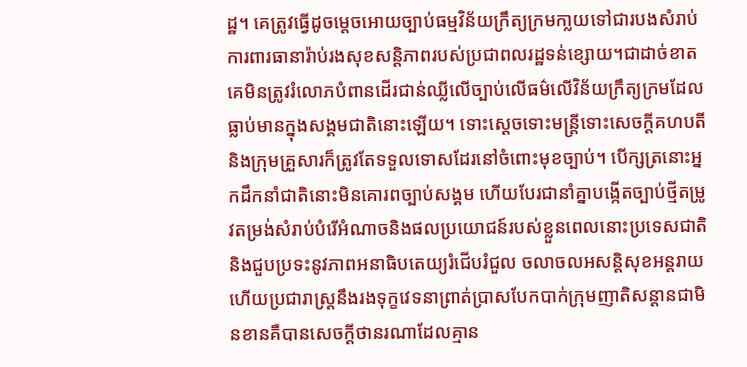ដ្ឋ។ គេត្រូវធ្វើដូចម្តេចអោយច្បាប់ធម្មវិន័យក្រឹត្យក្រមកា្លយទៅជារបងសំរាប់ការពារធានារ៉ាប់រងសុខសន្តិភាពរបស់ប្រជាពលរដ្ឋទន់ខ្សោយ។ជាដាច់ខាតគេមិនត្រូវរំលោភបំពានដើរជាន់ឈ្លីលើច្បាប់លើធម៌លើវិន័យក្រឹត្យក្រមដែលធ្លាប់មានក្នុងសង្គមជាតិនោះឡើយ។ ទោះស្តេចទោះមន្ត្រីទោះសេចក្តីគហបតីនិងក្រុមគ្រួសារក៏ត្រូវតែទទួលទោសដែរនៅចំពោះមុខច្បាប់។ បើក្សត្រនោះអ្នកដឹកនាំជាតិនោះមិនគោរពច្បាប់សង្គម ហើយបែរជានាំគ្នាបង្កើតច្បាប់ថ្មីតម្រូវតម្រង់សំរាប់បំរើអំណាចនិងផលប្រយោជន៍របស់ខ្លួនពេលនោះប្រទេសជាតិនិងជួបប្រទះនូវភាពអនាធិបតេយ្យរំជើបរំជួល ចលាចលអសន្តិសុខអន្តរាយហើយប្រជារាស្រ្តនឹងរងទុក្ខវេទនាព្រាត់ប្រាសបែកបាក់ក្រុមញាតិសន្តានជាមិនខានគឺបានសេចក្តីថានរណាដែលគ្មាន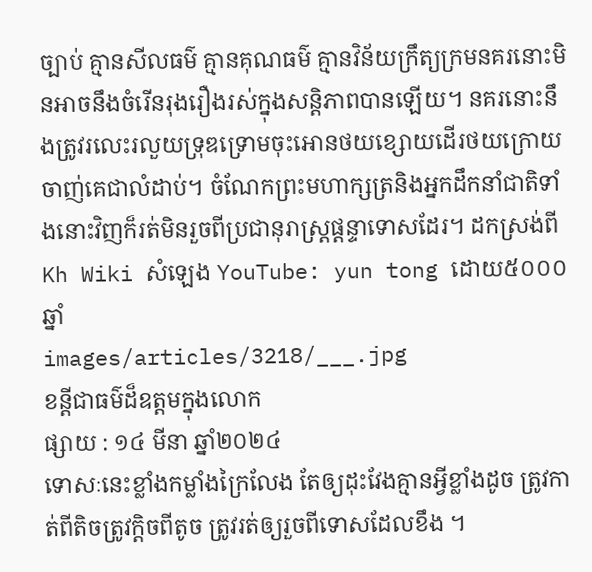ច្បាប់ គ្មានសីលធម៌ គ្មានគុណធម៌ គ្មានវិន័យក្រឹត្យក្រមនគរនោះមិនអាចនឹងចំរើនរុងរឿងរស់ក្នុងសន្តិភាពបានឡើយ។ នគរនោះនឹងត្រូវរលេះរលួយទ្រុឌទ្រោមចុះអោនថយខ្សោយដើរថយក្រោយចាញ់គេជាលំដាប់។ ចំណែកព្រះមហាក្សត្រនិងអ្នកដឹកនាំជាតិទាំងនោះវិញក៏រត់មិនរួចពីប្រជានុរាស្រ្តផ្តន្ទាទោសដែរ។ ដកស្រង់ពី Kh Wiki សំឡេង YouTube: yun tong ដោយ៥០០០ឆ្នាំ
images/articles/3218/___.jpg
ខន្តីជាធម៌ដ៏ឧត្តមក្នុងលេាក
ផ្សាយ : ១៤ មីនា ឆ្នាំ២០២៤
ទេាសៈនេះខ្លាំងកម្លាំងក្រៃលែង តែឲ្យដុះវែងគ្មានអ្វីខ្លាំងដូច ត្រូវកាត់ពីតិចត្រូវក្តិចពីតូច ត្រូវរត់ឲ្យរួចពីទេាសដែលខឹង ។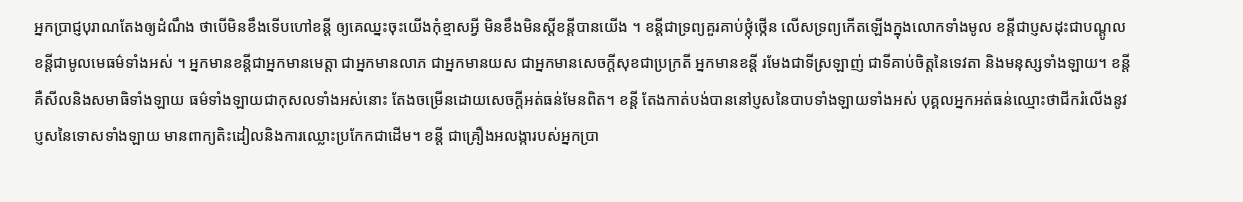អ្នកប្រាជ្ញបុរាណតែងឲ្យដំណឹង ថាបេីមិនខឹងទេីបហៅខន្តី ឲ្យគេឈ្នះចុះយេីងកុំខ្មាសអ្វី មិនខឹងមិនស្តីខន្តីបានយេីង ។ ខន្តីជាទ្រព្យគួរគាប់ថ្កុំថ្កេីន លេីសទ្រព្យកេីតឡេីងក្នុងលេាកទាំងមូល ខន្តីជាប្ញសដុះជាបណ្តូល ខន្តីជាមូលមេធម៌ទាំងអស់ ។ អ្នកមានខន្តីជាអ្នកមានមេត្តា ជាអ្នកមានលាភ ជាអ្នកមានយស ជាអ្នកមានសេចក្តីសុខជាប្រក្រតី អ្នកមានខន្តី រមែងជាទីស្រឡាញ់ ជាទីគាប់ចិត្តនៃទេវតា និងមនុស្សទាំងឡាយ។ ខន្តី គឺសីលនិងសមាធិទាំងឡាយ ធម៌ទាំងឡាយជាកុសលទាំងអស់នេាះ តែងចម្រេីនដេាយសេចក្តីអត់ធន់មែនពិត។ ខន្តី តែងកាត់បង់បាននៅប្ញសនៃបាបទាំងឡាយទាំងអស់ បុគ្គលអ្នកអត់ធន់ឈ្មេាះថាជីករំលេីងនូវប្ញសនៃទេាសទាំងឡាយ មានពាក្យតិះដៀលនិងការឈ្លេាះប្រកែកជាដេីម។ ខន្តី ជាគ្រឿងអលង្ការបស់អ្នកប្រា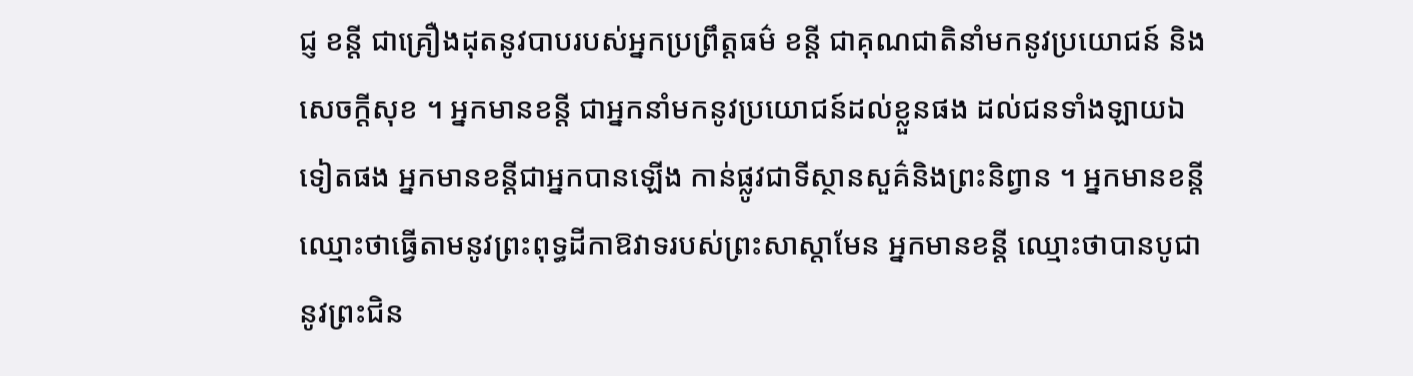ជ្ញ ខន្តី ជាគ្រឿងដុតនូវបាបរបស់អ្នកប្រព្រឹត្តធម៌ ខន្តី ជាគុណជាតិនាំមកនូវប្រយេាជន៍ និងសេចក្តីសុខ ។ អ្នកមានខន្តី ជាអ្នកនាំមកនូវប្រយេាជន៍ដល់ខ្លួនផង ដល់ជនទាំងឡាយឯទៀតផង អ្នកមានខន្តីជាអ្នកបានឡេីង កាន់ផ្លូវជាទីស្ថានសួគ៌និងព្រះនិព្វាន ។ អ្នកមានខន្តី ឈ្មេាះថាធ្វេីតាមនូវព្រះពុទ្ធដីកាឱវាទរបស់ព្រះសាស្តាមែន អ្នកមានខន្តី ឈ្មេាះថាបានបូជានូវព្រះជិន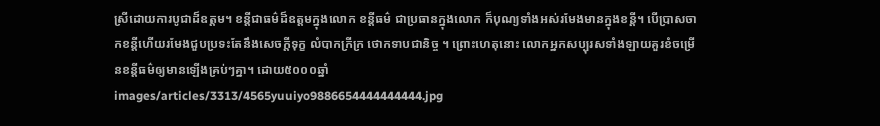ស្រីដេាយការបូជាដ៏ឧត្តម។ ខន្តីជាធម៌ដ៏ឧត្តមក្នុងលេាក ខន្តីធម៌ ជាប្រធានក្នុងលេាក ក៏បុណ្យទាំងអស់រមែងមានក្នុងខន្តី។ បេីប្រាសចាកខន្តីហេីយរមែងជួបប្រទះតែនឹងសេចក្តីទុក្ខ លំបាកក្រីក្រ ថេាកទាបជានិច្ច ។ ព្រេាះហេតុនេាះ លេាកអ្នកសប្បុរសទាំងឡាយគួរខំចម្រេីនខន្តីធម៌ឲ្យមានឡេីងគ្រប់ៗគ្នា។ ដោយ៥០០០ឆ្នាំ
images/articles/3313/4565yuuiyo9886654444444444.jpg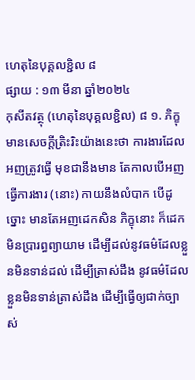ហេតុនៃបុគ្គលខ្ជិល ៨
ផ្សាយ : ១៣ មីនា ឆ្នាំ២០២៤
កុសីតវត្ថុ (ហេតុនៃបុគ្គលខ្ជិល) ៨ ១. ភិក្ខុមានសេចក្ដីត្រិះរិះយ៉ាងនេះថា ការងារដែលអញត្រូវធ្វើ មុខជានឹងមាន តែកាលបើអញធ្វើការងារ (នោះ) កាយនឹងលំបាក បើដូច្នោះ មានតែអញដេកសិន ភិក្ខុនោះ ក៏ដេក មិនប្រារព្ធព្យាយាម ដើម្បីដល់នូវធម៌ដែលខ្លួនមិនទាន់ដល់ ដើម្បីត្រាស់ដឹង នូវធម៌ដែលខ្លួនមិនទាន់ត្រាស់ដឹង ដើម្បីធ្វើឲ្យជាក់ច្បាស់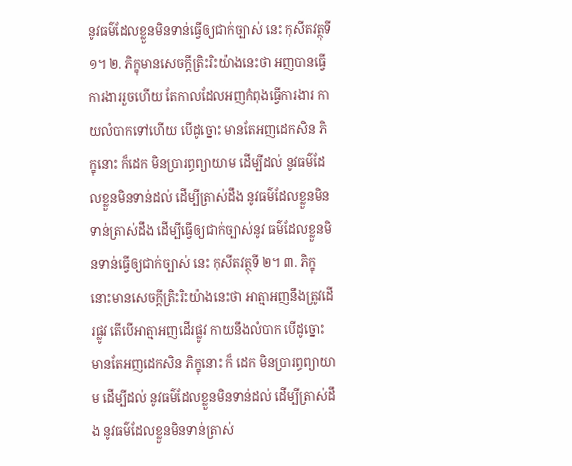នូវធម៌ដែលខ្លួនមិនទាន់ធ្វើឲ្យជាក់ច្បាស់ នេះ កុសីតវត្ថុទី ១។ ២. ភិក្ខុមានសេចក្ដីត្រិះរិះយ៉ាងនេះថា អញបានធ្វើការងាររួចហើយ តែកាលដែលអញកំពុងធ្វើការងារ កាយលំបាកទៅហើយ បើដូច្នោះ មានតែអញដេកសិន ភិក្ខុនោះ ក៏ដេក មិនប្រារព្ធព្យាយាម ដើម្បីដល់ នូវធម៌ដែលខ្លួនមិនទាន់ដល់ ដើម្បីត្រាស់ដឹង នូវធម៌ដែលខ្លួនមិនទាន់ត្រាស់ដឹង ដើម្បីធ្វើឲ្យជាក់ច្បាស់នូវ ធម៌ដែលខ្លួនមិនទាន់ធ្វើឲ្យជាក់ច្បាស់ នេះ កុសីតវត្ថុទី ២។ ៣. ភិក្ខុនោះមានសេចក្ដីត្រិះរិះយ៉ាងនេះថា អាត្មាអញនឹងត្រូវដើរផ្លូវ តើបើអាត្មាអញដើរផ្លូវ កាយនឹងលំបាក បើដូច្នោះ មានតែអញដេកសិន ភិក្ខុនោះ ក៏ ដេក មិនប្រារព្ធព្យាយាម ដើម្បីដល់ នូវធម៌ដែលខ្លួនមិនទាន់ដល់ ដើម្បីត្រាស់ដឹង នូវធម៌ដែលខ្លួនមិនទាន់ត្រាស់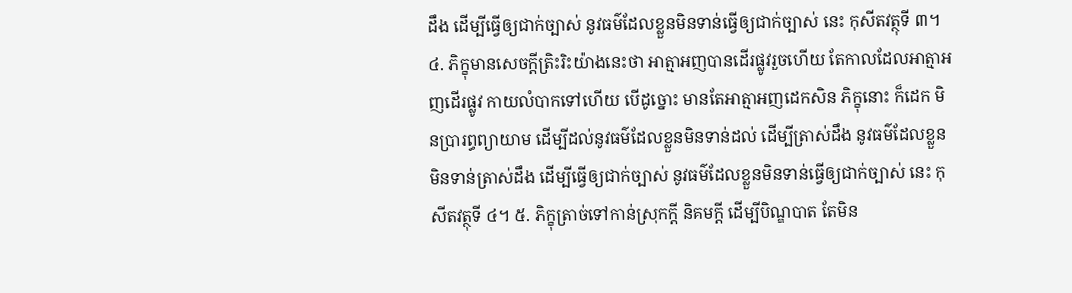ដឹង ដើម្បីធ្វើឲ្យជាក់ច្បាស់ នូវធម៌ដែលខ្លួនមិនទាន់ធ្វើឲ្យជាក់ច្បាស់ នេះ កុសីតវត្ថុទី ៣។ ៤. ភិក្ខុមានសេចក្ដីត្រិះរិះយ៉ាងនេះថា អាត្មាអញបានដើរផ្លូវរួចហើយ តែកាលដែលអាត្មាអញដើរផ្លូវ កាយលំបាកទៅហើយ បើដូច្នោះ មានតែអាត្មាអញដេកសិន ភិក្ខុនោះ ក៏ដេក មិនប្រារព្ធព្យាយាម ដើម្បីដល់នូវធម៌ដែលខ្លួនមិនទាន់ដល់ ដើម្បីត្រាស់ដឹង នូវធម៌ដែលខ្លួនមិនទាន់ត្រាស់ដឹង ដើម្បីធ្វើឲ្យជាក់ច្បាស់ នូវធម៌ដែលខ្លួនមិនទាន់ធ្វើឲ្យជាក់ច្បាស់ នេះ កុសីតវត្ថុទី ៤។ ៥. ភិក្ខុត្រាច់ទៅកាន់ស្រុកក្តី និគមក្ដី ដើម្បីបិណ្ឌបាត តែមិន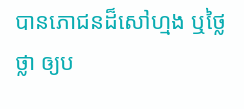បានភោជនដ៏សៅហ្មង ឬថ្លៃថ្លា ឲ្យប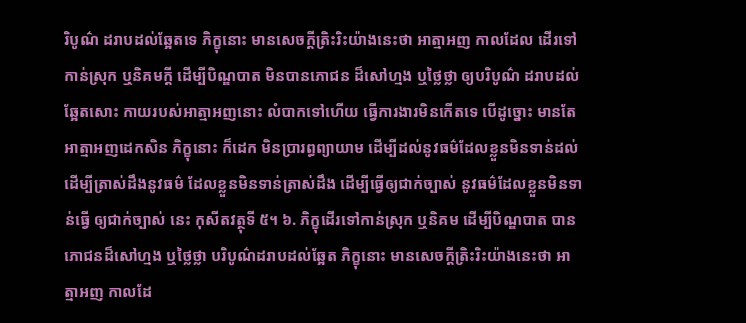រិបូណ៌ ដរាបដល់ឆ្អែតទេ ភិក្ខុនោះ មានសេចក្ដីត្រិះរិះយ៉ាងនេះថា អាត្មាអញ កាលដែល ដើរទៅកាន់ស្រុក ឬនិគមក្ដី ដើម្បីបិណ្ឌបាត មិនបានភោជន ដ៏សៅហ្មង ឬថ្លៃថ្លា ឲ្យបរិបូណ៌ ដរាបដល់ឆ្អែតសោះ កាយរបស់អាត្មាអញនោះ លំបាកទៅហើយ ធ្វើការងារមិនកើតទេ បើដូច្នោះ មានតែអាត្មាអញដេកសិន ភិក្ខុនោះ ក៏ដេក មិនប្រារព្ធព្យាយាម ដើម្បីដល់នូវធម៌ដែលខ្លួនមិនទាន់ដល់ ដើម្បីត្រាស់ដឹងនូវធម៌ ដែលខ្លួនមិនទាន់ត្រាស់ដឹង ដើម្បីធ្វើឲ្យជាក់ច្បាស់ នូវធម៌ដែលខ្លួនមិនទាន់ធ្វើ ឲ្យជាក់ច្បាស់ នេះ កុសីតវត្ថុទី ៥។ ៦. ភិក្ខុដើរទៅកាន់ស្រុក ឬនិគម ដើម្បីបិណ្ឌបាត បានភោជនដ៏សៅហ្មង ឬថ្លៃថ្លា បរិបូណ៌ដរាបដល់ឆ្អែត ភិក្ខុនោះ មានសេចក្ដីត្រិះរិះយ៉ាងនេះថា អាត្មាអញ កាលដែ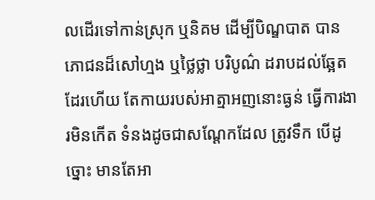លដើរទៅកាន់ស្រុក ឬនិគម ដើម្បីបិណ្ឌបាត បានភោជនដ៏សៅហ្មង ឬថ្លៃថ្លា បរិបូណ៌ ដរាបដល់ឆ្អែតដែរហើយ តែកាយរបស់អាត្មាអញនោះធ្ងន់ ធ្វើការងារមិនកើត ទំនងដូចជាសណ្តែកដែល ត្រូវទឹក បើដូច្នោះ មានតែអា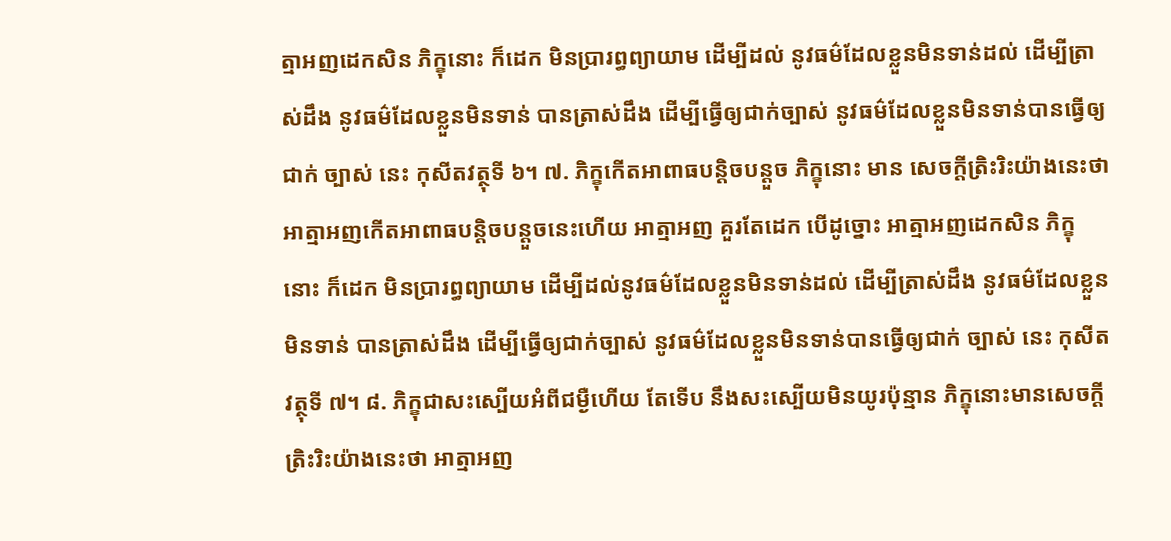ត្មាអញដេកសិន ភិក្ខុនោះ ក៏ដេក មិនប្រារព្ធព្យាយាម ដើម្បីដល់ នូវធម៌ដែលខ្លួនមិនទាន់ដល់ ដើម្បីត្រាស់ដឹង នូវធម៌ដែលខ្លួនមិនទាន់ បានត្រាស់ដឹង ដើម្បីធ្វើឲ្យជាក់ច្បាស់ នូវធម៌ដែលខ្លួនមិនទាន់បានធ្វើឲ្យជាក់ ច្បាស់ នេះ កុសីតវត្ថុទី ៦។ ៧. ភិក្ខុកើតអាពាធបន្តិចបន្តួច ភិក្ខុនោះ មាន សេចក្ដីត្រិះរិះយ៉ាងនេះថា អាត្មាអញកើតអាពាធបន្តិចបន្តួចនេះហើយ អាត្មាអញ គួរតែដេក បើដូច្នោះ អាត្មាអញដេកសិន ភិក្ខុនោះ ក៏ដេក មិនប្រារព្ធព្យាយាម ដើម្បីដល់នូវធម៌ដែលខ្លួនមិនទាន់ដល់ ដើម្បីត្រាស់ដឹង នូវធម៌ដែលខ្លួនមិនទាន់ បានត្រាស់ដឹង ដើម្បីធ្វើឲ្យជាក់ច្បាស់ នូវធម៌ដែលខ្លួនមិនទាន់បានធ្វើឲ្យជាក់ ច្បាស់ នេះ កុសីតវត្ថុទី ៧។ ៨. ភិក្ខុជាសះស្បើយអំពីជម្ងឺហើយ តែទើប នឹងសះស្បើយមិនយូរប៉ុន្មាន ភិក្ខុនោះមានសេចក្ដីត្រិះរិះយ៉ាងនេះថា អាត្មាអញ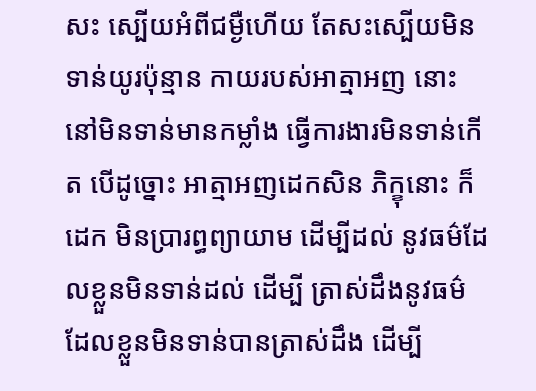សះ ស្បើយអំពីជម្ងឺហើយ តែសះស្បើយមិនទាន់យូរប៉ុន្មាន កាយរបស់អាត្មាអញ នោះនៅមិនទាន់មានកម្លាំង ធ្វើការងារមិនទាន់កើត បើដូច្នោះ អាត្មាអញដេកសិន ភិក្ខុនោះ ក៏ដេក មិនប្រារព្ធព្យាយាម ដើម្បីដល់ នូវធម៌ដែលខ្លួនមិនទាន់ដល់ ដើម្បី ត្រាស់ដឹងនូវធម៌ដែលខ្លួនមិនទាន់បានត្រាស់ដឹង ដើម្បី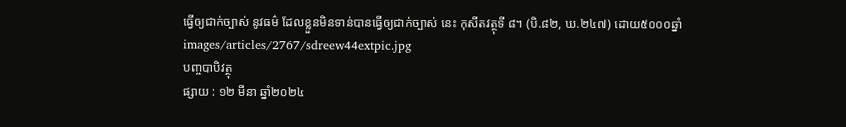ធ្វើឲ្យជាក់ច្បាស់ នូវធម៌ ដែលខ្លួនមិនទាន់បានធ្វើឲ្យជាក់ច្បាស់ នេះ កុសីតវត្ថុទី ៨។ (បិ.៨២, ឃ.២៤៧) ដោយ៥០០០ឆ្នាំ
images/articles/2767/sdreew44extpic.jpg
បញ្ចបាបិវត្ថុ
ផ្សាយ : ១២ មីនា ឆ្នាំ២០២៤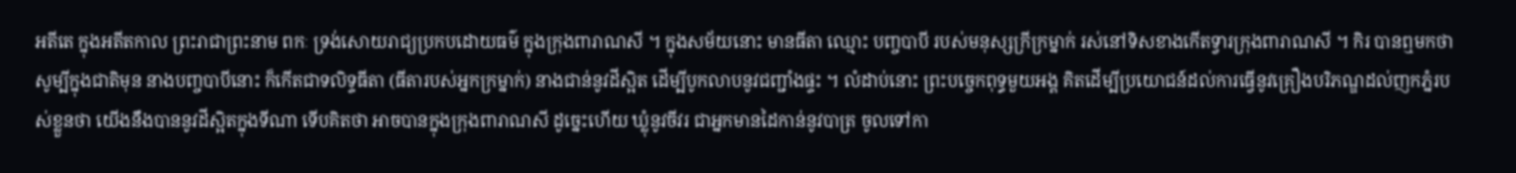អតីតេ ក្នុងអតីតកាល ព្រះរាជាព្រះនាម ពកៈ ទ្រង់សោយរាជ្យប្រកបដោយធម៌ ក្នុងក្រុងពារាណសី ។ ក្នុងសម័យនោះ មានធីតា ឈ្មោះ បញ្ចបាបី របស់មនុស្សក្រីក្រម្នាក់ រស់នៅទិសខាងកើតទ្វារក្រុងពារាណសី ។ កិរ បានឮមកថា សូម្បីក្នុងជាតិមុន នាងបញ្ចបាបីនោះ ក៏កើតជាទលិទ្ទធីតា (ធីតារបស់អ្នកក្រម្នាក់) នាងជាន់នូវដីស្អិត ដើម្បីបូកលាបនូវជញ្ជាំងផ្ទះ ។ លំដាប់នោះ ព្រះបច្ចេកពុទ្ធមួយអង្គ គិតដើម្បីប្រយោជន៍ដល់ការធ្វើនូវគ្រឿងបរិភណ្ឌដល់ញកភ្នំរបស់ខ្លួនថា យើងនឹងបាននូវដីស្អិតក្នុងទីណា ទើបគិតថា អាចបានក្នុងក្រុងពារាណសី ដូច្នេះហើយ ឃ្លុំនូវចីវរ ជាអ្នកមានដៃកាន់នូវបាត្រ ចូលទៅកា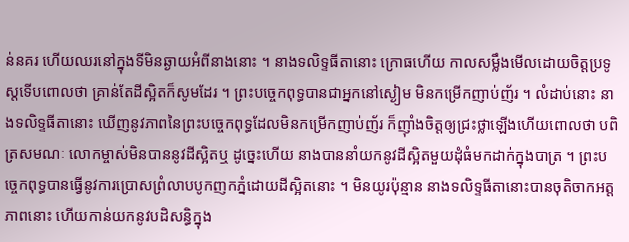ន់នគរ ហើយឈរនៅក្នុងទីមិនឆ្ងាយអំពីនាងនោះ ។ នាងទលិទ្ទធីតានោះ ក្រោធហើយ កាលសម្លឹងមើលដោយចិត្តប្រទូស្តទើបពោលថា គ្រាន់តែដីស្អិតក៏សូមដែរ ។ ព្រះបច្ចេកពុទ្ធបានជាអ្នកនៅស្ងៀម មិនកម្រើកញាប់ញ័រ ។ លំដាប់នោះ នាងទលិទ្ទធីតានោះ ឃើញនូវភាពនៃព្រះបច្ចេកពុទ្ធដែលមិនកម្រើកញាប់ញ័រ ក៏ញ៉ាំងចិត្តឲ្យជ្រះថ្លាឡើងហើយពោលថា បពិត្រសមណៈ លោកម្ចាស់មិនបាននូវដីស្អិតឬ ដូច្នេះហើយ នាងបាននាំយកនូវដីស្អិតមួយដុំធំមកដាក់ក្នុងបាត្រ ។ ព្រះបច្ចេកពុទ្ធបានធ្វើនូវការប្រោសព្រំលាបបូកញកភ្នំដោយដីស្អិតនោះ ។ មិនយូរប៉ុន្មាន នាងទលិទ្ទធីតានោះបានចុតិចាកអត្តភាពនោះ ហើយកាន់យកនូវបដិសន្ធិក្នុង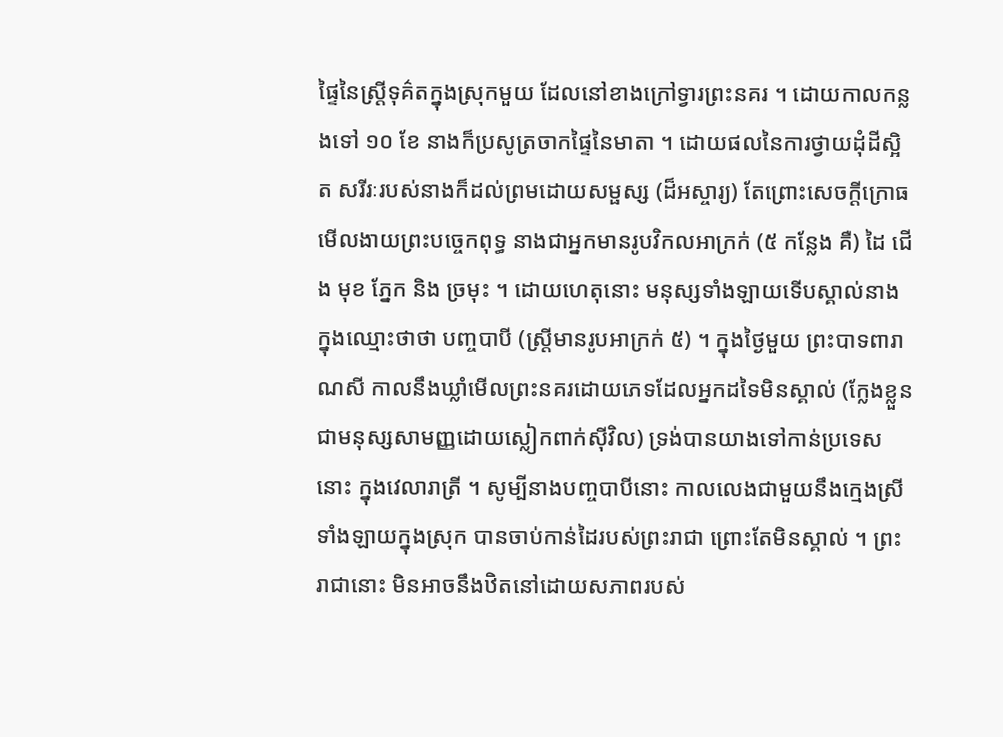ផ្ទៃនៃស្ត្រីទុគ៌តក្នុងស្រុកមួយ ដែលនៅខាងក្រៅទ្វារព្រះនគរ ។ ដោយកាលកន្លងទៅ ១០ ខែ នាងក៏ប្រសូត្រចាកផ្ទៃនៃមាតា ។ ដោយផលនៃការថ្វាយដុំដីស្អិត សរីរៈរបស់នាងក៏ដល់ព្រមដោយសម្ផស្ស (ដ៏អស្ចារ្យ) តែព្រោះសេចក្ដីក្រោធ មើលងាយព្រះបច្ចេកពុទ្ធ នាងជាអ្នកមានរូបវិកលអាក្រក់ (៥ កន្លែង គឺ) ដៃ ជើង មុខ ភ្នែក និង ច្រមុះ ។ ដោយហេតុនោះ មនុស្សទាំងឡាយទើបស្គាល់នាងក្នុងឈ្មោះថាថា បញ្ចបាបី (ស្ត្រីមានរូបអាក្រក់ ៥) ។ ក្នុងថ្ងៃមួយ ព្រះបាទពារាណសី កាលនឹងឃ្លាំមើលព្រះនគរដោយភេទដែលអ្នកដទៃមិនស្គាល់ (ក្លែងខ្លួនជាមនុស្សសាមញ្ញដោយស្លៀកពាក់ស៊ីវិល) ទ្រង់បានយាងទៅកាន់ប្រទេសនោះ ក្នុងវេលារាត្រី ។ សូម្បីនាងបញ្ចបាបីនោះ កាលលេងជាមួយនឹងក្មេងស្រីទាំងឡាយក្នុងស្រុក បានចាប់កាន់ដៃរបស់ព្រះរាជា ព្រោះតែមិនស្គាល់ ។ ព្រះរាជានោះ មិនអាចនឹងឋិតនៅដោយសភាពរបស់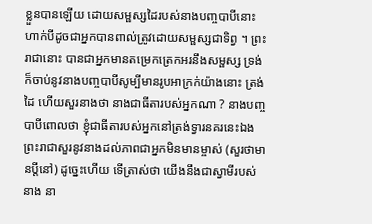ខ្លួនបានឡើយ ដោយសម្ផស្សដៃរបស់នាងបញ្ចបាបីនោះ ហាក់បីដូចជាអ្នកបានពាល់ត្រូវដោយសម្ផស្សជាទិព្វ ។ ព្រះរាជានោះ បានជាអ្នកមានតម្រេកត្រេកអរនឹងសម្ផស្ស ទ្រង់ក៏ចាប់នូវនាងបញ្ចបាបីសូម្បីមានរូបអាក្រក់យ៉ាងនោះ ត្រង់ដៃ ហើយសួរនាងថា នាងជាធីតារបស់អ្នកណា ? នាងបញ្ចបាបីពោលថា ខ្ញុំជាធីតារបស់អ្នកនៅត្រង់ទ្វារនគរនេះឯង ព្រះរាជាសួរនូវនាងដល់ភាពជាអ្នកមិនមានម្ចាស់ (សួរថាមានប្ដីនៅ) ដូច្នេះហើយ ទើត្រាស់ថា យើងនឹងជាស្វាមីរបស់នាង នា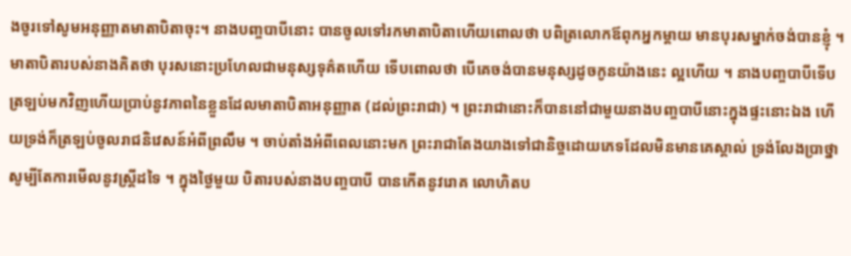ងចូរទៅសូមអនុញ្ញាតមាតាបិតាចុះ។ នាងបញ្ចបាបីនោះ បានចូលទៅរកមាតាបិតាហើយពោលថា បពិត្រលោកឪពុកអ្នកម្ដាយ មានបុរសម្នាក់ចង់បានខ្ញុំ ។ មាតាបិតារបស់នាងគិតថា បុរសនោះប្រហែលជាមនុស្សទុគ៌តហើយ ទើបពោលថា បើគេចង់បានមនុស្សដូចកូនយ៉ាងនេះ ល្អហើយ ។ នាងបញ្ចបាបីទើបត្រឡប់មកវិញហើយប្រាប់នូវភាពនៃខ្លួនដែលមាតាបិតាអនុញ្ញាត (ដល់ព្រះរាជា) ។ ព្រះរាជានោះក៏បាននៅជាមួយនាងបញ្ចបាបីនោះក្នុងផ្ទះនោះឯង ហើយទ្រង់ក៏ត្រឡប់ចូលរាជនិវេសន៍អំពីព្រលឹម ។ ចាប់តាំងអំពីពេលនោះមក ព្រះរាជាតែងយាងទៅជានិច្ចដោយភេទដែលមិនមានគេស្គាល់ ទ្រង់លែងប្រាថ្នាសូម្បីតែការមើលនូវស្ត្រីដទៃ ។ ក្នុងថ្ងៃមួយ បិតារបស់នាងបញ្ចបាបី បានកើតនូវរោគ លោហិតប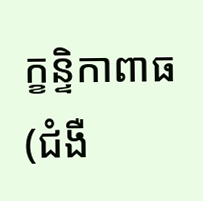ក្ខន្ទិកាពាធ (ជំងឺ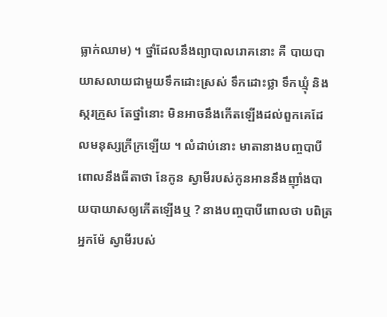ធ្លាក់ឈាម) ។ ថ្នាំដែលនឹងព្យាបាលរោគនោះ គឺ បាយបាយាសលាយជាមួយទឹកដោះស្រស់ ទឹកដោះថ្លា ទឹកឃ្មុំ និងស្ករក្រួស តែថ្នាំនោះ មិនអាចនឹងកើតឡើងដល់ពួកគេដែលមនុស្សក្រីក្រឡើយ ។ លំដាប់នោះ មាតានាងបញ្ចបាបីពោលនឹងធីតាថា នែកូន ស្វាមីរបស់កូនអាននឹងញ៉ាំងបាយបាយាសឲ្យកើតឡើងឬ ? នាងបញ្ចបាបីពោលថា បពិត្រអ្នកម៉ែ ស្វាមីរបស់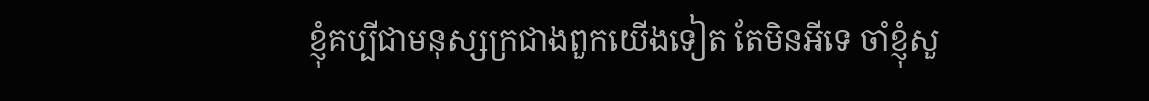ខ្ញុំគប្បីជាមនុស្សក្រជាងពួកយើងទៀត តែមិនអីទេ ចាំខ្ញុំសួ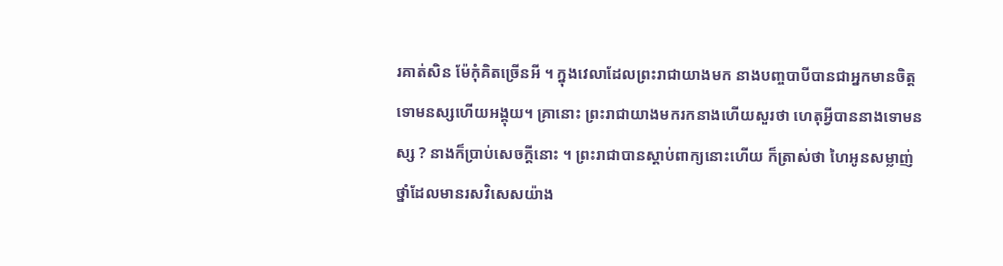រគាត់សិន ម៉ែកុំគិតច្រើនអី ។ ក្នុងវេលាដែលព្រះរាជាយាងមក នាងបញ្ចបាបីបានជាអ្នកមានចិត្តទោមនស្សហើយអង្គុយ។ គ្រានោះ ព្រះរាជាយាងមករកនាងហើយសួរថា ហេតុអ្វីបាននាងទោមនស្ស ? នាងក៏ប្រាប់សេចក្ដីនោះ ។ ព្រះរាជាបានស្ដាប់ពាក្យនោះហើយ ក៏ត្រាស់ថា ហៃអូនសម្លាញ់ ថ្នាំដែលមានរសវិសេសយ៉ាង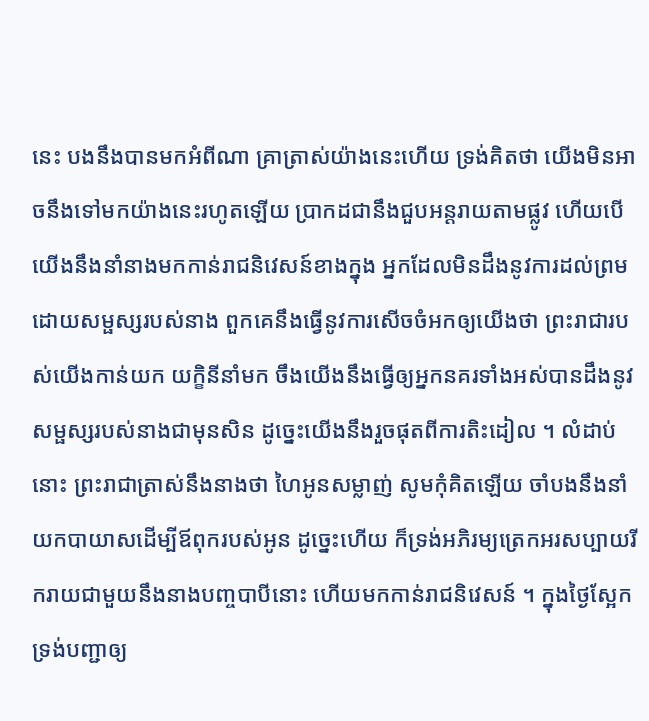នេះ បងនឹងបានមកអំពីណា គ្រាត្រាស់យ៉ាងនេះហើយ ទ្រង់គិតថា យើងមិនអាចនឹងទៅមកយ៉ាងនេះរហូតឡើយ ប្រាកដជានឹងជួបអន្តរាយតាមផ្លូវ ហើយបើយើងនឹងនាំនាងមកកាន់រាជនិវេសន៍ខាងក្នុង អ្នកដែលមិនដឹងនូវការដល់ព្រមដោយសម្ផស្សរបស់នាង ពួកគេនឹងធ្វើនូវការសើចចំអកឲ្យយើងថា ព្រះរាជារបស់យើងកាន់យក យក្ខិនីនាំមក ចឹងយើងនឹងធ្វើឲ្យអ្នកនគរទាំងអស់បានដឹងនូវសម្ផស្សរបស់នាងជាមុនសិន ដូច្នេះយើងនឹងរួចផុតពីការតិះដៀល ។ លំដាប់នោះ ព្រះរាជាត្រាស់នឹងនាងថា ហៃអូនសម្លាញ់ សូមកុំគិតឡើយ ចាំបងនឹងនាំយកបាយាសដើម្បីឪពុករបស់អូន ដូច្នេះហើយ ក៏ទ្រង់អភិរម្យត្រេកអរសប្បាយរីករាយជាមួយនឹងនាងបញ្ចបាបីនោះ ហើយមកកាន់រាជនិវេសន៍ ។ ក្នុងថ្ងៃស្អែក ទ្រង់បញ្ជាឲ្យ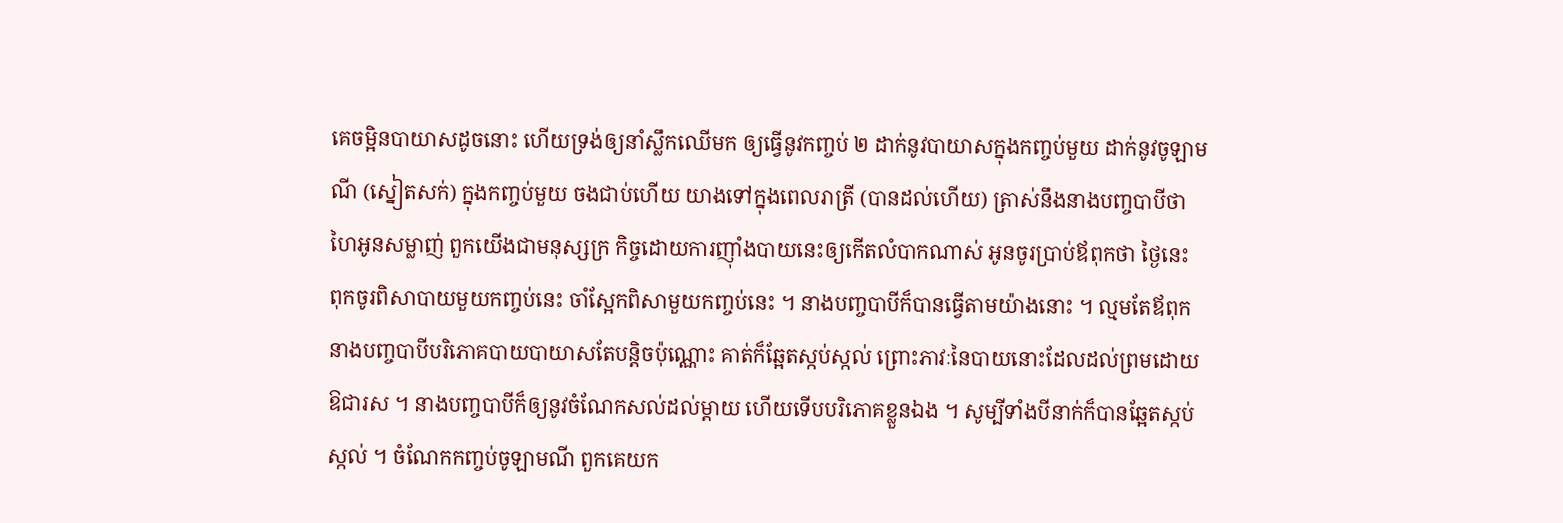គេចម្អិនបាយាសដូចនោះ ហើយទ្រង់ឲ្យនាំស្លឹកឈើមក ឲ្យធ្វើនូវកញ្ចប់ ២ ដាក់នូវបាយាសក្នុងកញ្ចប់មួយ ដាក់នូវចូឡាមណី (ស្នៀតសក់) ក្នុងកញ្ចប់មួយ ចងជាប់ហើយ យាងទៅក្នុងពេលរាត្រី (បានដល់ហើយ) ត្រាស់នឹងនាងបញ្ចបាបីថា ហៃអូនសម្លាញ់ ពួកយើងជាមនុស្សក្រ កិច្ចដោយការញ៉ាំងបាយនេះឲ្យកើតលំបាកណាស់ អូនចូរប្រាប់ឪពុកថា ថ្ងៃនេះ ពុកចូរពិសាបាយមួយកញ្ចប់នេះ ចាំស្អែកពិសាមួយកញ្ចប់នេះ ។ នាងបញ្ចបាបីក៏បានធ្វើតាមយ៉ាងនោះ ។ ល្មមតែឪពុកនាងបញ្ចបាបីបរិភោគបាយបាយាសតែបន្តិចប៉ុណ្ណោះ គាត់ក៏ឆ្អែតស្កប់ស្កល់ ព្រោះភាវៈនៃបាយនោះដែលដល់ព្រមដោយឱជារស ។ នាងបញ្ចបាបីក៏ឲ្យនូវចំណែកសល់ដល់ម្ដាយ ហើយទើបបរិភោគខ្លួនឯង ។ សូម្បីទាំងបីនាក់ក៏បានឆ្អែតស្កប់ស្កល់ ។ ចំណែកកញ្ចប់ចូឡាមណី ពួកគេយក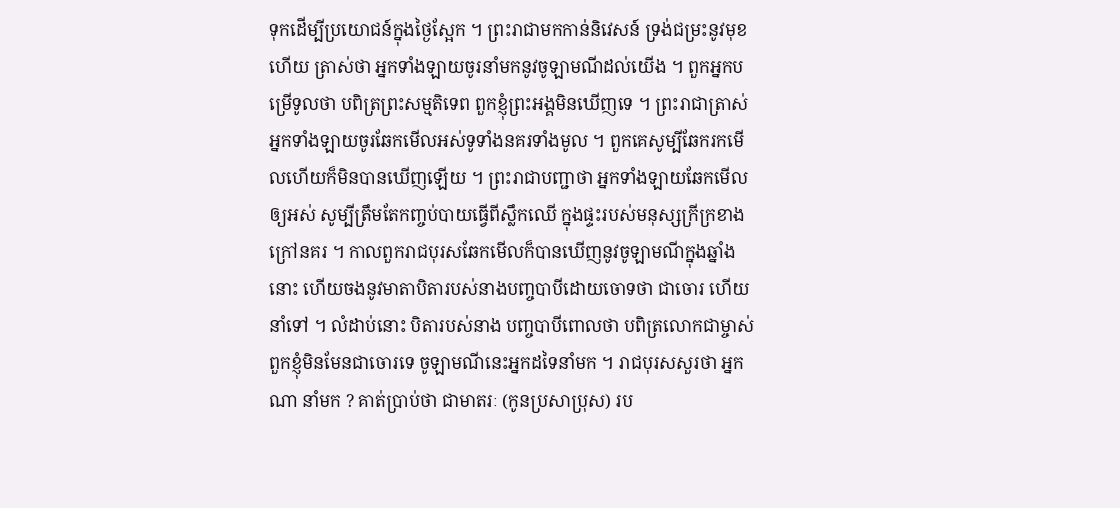ទុកដើម្បីប្រយោជន៍ក្នុងថ្ងៃស្អែក ។ ព្រះរាជាមកកាន់និវេសន៍ ទ្រង់ជម្រះនូវមុខហើយ ត្រាស់ថា អ្នកទាំងឡាយចូរនាំមកនូវចូឡាមណីដល់យើង ។ ពួកអ្នកបម្រើទូលថា បពិត្រព្រះសម្មតិទេព ពួកខ្ញុំព្រះអង្គមិនឃើញទេ ។ ព្រះរាជាត្រាស់ អ្នកទាំងឡាយចូរឆែកមើលអស់ទូទាំងនគរទាំងមូល ។ ពួកគេសូម្បីឆែករកមើលហើយក៏មិនបានឃើញឡើយ ។ ព្រះរាជាបញ្ជាថា អ្នកទាំងឡាយឆែកមើលឲ្យអស់ សូម្បីត្រឹមតែកញ្ចប់បាយធ្វើពីស្លឹកឈើ ក្នុងផ្ទះរបស់មនុស្សក្រីក្រខាងក្រៅនគរ ។ កាលពួករាជបុរសឆែកមើលក៏បានឃើញនូវចូឡាមណីក្នុងឆ្នាំងនោះ ហើយចងនូវមាតាបិតារបស់នាងបញ្ចបាបីដោយចោទថា ជាចោរ ហើយនាំទៅ ។ លំដាប់នោះ បិតារបស់នាង បញ្ចបាបីពោលថា បពិត្រលោកជាម្ចាស់ ពួកខ្ញុំមិនមែនជាចោរទេ ចូឡាមណីនេះអ្នកដទៃនាំមក ។ រាជបុរសសួរថា អ្នកណា នាំមក ? គាត់ប្រាប់ថា ជាមាតរៈ (កូនប្រសាប្រុស) រប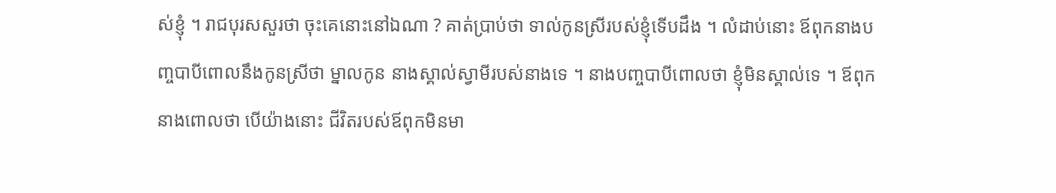ស់ខ្ញុំ ។ រាជបុរសសួរថា ចុះគេនោះនៅឯណា ? គាត់ប្រាប់ថា ទាល់កូនស្រីរបស់ខ្ញុំទើបដឹង ។ លំដាប់នោះ ឪពុកនាងបញ្ចបាបីពោលនឹងកូនស្រីថា ម្នាលកូន នាងស្គាល់ស្វាមីរបស់នាងទេ ។ នាងបញ្ចបាបីពោលថា ខ្ញុំមិនស្គាល់ទេ ។ ឪពុកនាងពោលថា បើយ៉ាងនោះ ជីវិតរបស់ឪពុកមិនមា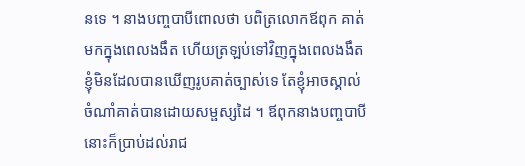នទេ ។ នាងបញ្ចបាបីពោលថា បពិត្រលោកឪពុក គាត់មកក្នុងពេលងងឹត ហើយត្រឡប់ទៅវិញក្នុងពេលងងឹត ខ្ញុំមិនដែលបានឃើញរូបគាត់ច្បាស់ទេ តែខ្ញុំអាចស្គាល់ ចំណាំគាត់បានដោយសម្ផស្សដៃ ។ ឪពុកនាងបញ្ចបាបីនោះក៏ប្រាប់ដល់រាជ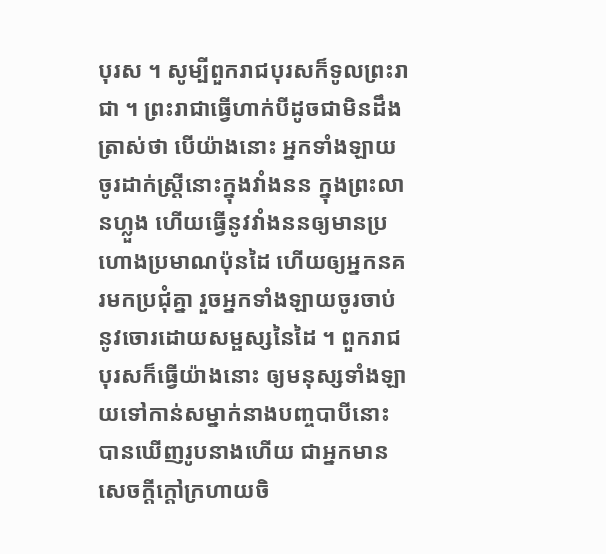បុរស ។ សូម្បីពួករាជបុរសក៏ទូលព្រះរាជា ។ ព្រះរាជាធ្វើហាក់បីដូចជាមិនដឹង ត្រាស់ថា បើយ៉ាងនោះ អ្នកទាំងឡាយចូរដាក់ស្ត្រីនោះក្នុងវាំងនន ក្នុងព្រះលានហ្លួង ហើយធ្វើនូវវាំងននឲ្យមានប្រហោងប្រមាណប៉ុនដៃ ហើយឲ្យអ្នកនគរមកប្រជុំគ្នា រួចអ្នកទាំងឡាយចូរចាប់នូវចោរដោយសម្ផស្សនៃដៃ ។ ពួករាជបុរសក៏ធ្វើយ៉ាងនោះ ឲ្យមនុស្សទាំងឡាយទៅកាន់សម្នាក់នាងបញ្ចបាបីនោះ បានឃើញរូបនាងហើយ ជាអ្នកមានសេចក្ដីក្ដៅក្រហាយចិ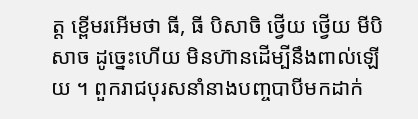ត្ត ខ្ពើមរអើមថា ធី, ធី បិសាចិ ថ្វើយ ថ្វើយ មីបិសាច ដូច្នេះហើយ មិនហ៊ានដើម្បីនឹងពាល់ឡើយ ។ ពួករាជបុរសនាំនាងបញ្ចបាបីមកដាក់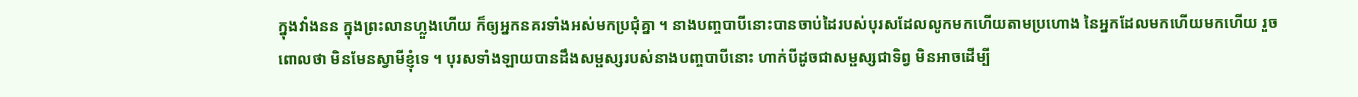ក្នុងវាំងនន ក្នុងព្រះលានហ្លួងហើយ ក៏ឲ្យអ្នកនគរទាំងអស់មកប្រជុំគ្នា ។ នាងបញ្ចបាបីនោះបានចាប់ដៃរបស់បុរសដែលលូកមកហើយតាមប្រហោង នៃអ្នកដែលមកហើយមកហើយ រួចពោលថា មិនមែនស្វាមីខ្ញុំទេ ។ បុរសទាំងឡាយបានដឹងសម្ផស្សរបស់នាងបញ្ចបាបីនោះ ហាក់បីដូចជាសម្ផស្សជាទិព្វ មិនអាចដើម្បី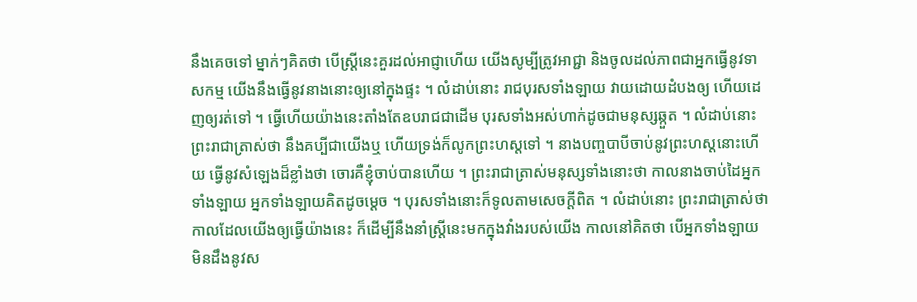នឹងគេចទៅ ម្នាក់ៗគិតថា បើស្ត្រីនេះគួរដល់អាជ្ញាហើយ យើងសូម្បីត្រូវអាជ្ជា និងចូលដល់ភាពជាអ្នកធ្វើនូវទាសកម្ម យើងនឹងធ្វើនូវនាងនោះឲ្យនៅក្នុងផ្ទះ ។ លំដាប់នោះ រាជបុរសទាំងឡាយ វាយដោយដំបងឲ្យ ហើយដេញឲ្យរត់ទៅ ។ ធ្វើហើយយ៉ាងនេះតាំងតែឧបរាជជាដើម បុរសទាំងអស់ហាក់ដូចជាមនុស្សឆ្កួត ។ លំដាប់នោះ ព្រះរាជាត្រាស់ថា នឹងគប្បីជាយើងឬ ហើយទ្រង់ក៏លូកព្រះហស្តទៅ ។ នាងបញ្ចបាបីចាប់នូវព្រះហស្តនោះហើយ ធ្វើនូវសំឡេងដ៏ខ្លាំងថា ចោរគឺខ្ញុំចាប់បានហើយ ។ ព្រះរាជាត្រាស់មនុស្សទាំងនោះថា កាលនាងចាប់ដៃអ្នកទាំងឡាយ អ្នកទាំងឡាយគិតដូចម្ដេច ។ បុរសទាំងនោះក៏ទូលតាមសេចក្ដីពិត ។ លំដាប់នោះ ព្រះរាជាត្រាស់ថា កាលដែលយើងឲ្យធ្វើយ៉ាងនេះ ក៏ដើម្បីនឹងនាំស្ត្រីនេះមកក្នុងវាំងរបស់យើង កាលនៅគិតថា បើអ្នកទាំងឡាយមិនដឹងនូវស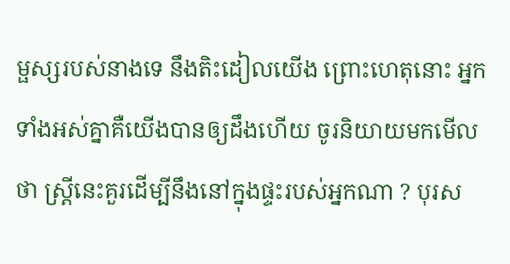ម្ផស្សរបស់នាងទេ នឹងតិះដៀលយើង ព្រោះហេតុនោះ អ្នកទាំងអស់គ្នាគឺយើងបានឲ្យដឹងហើយ ចូរនិយាយមកមើលថា ស្ត្រីនេះគួរដើម្បីនឹងនៅក្នុងផ្ទះរបស់អ្នកណា ? បុរស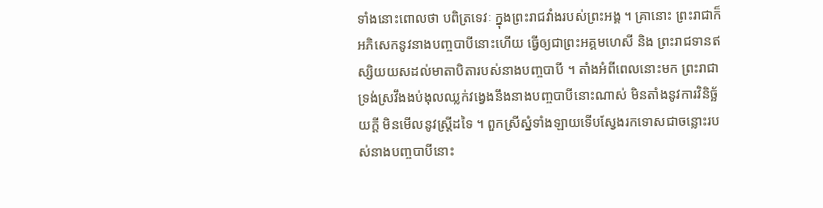ទាំងនោះពោលថា បពិត្រទេវៈ ក្នុងព្រះរាជវាំងរបស់ព្រះអង្គ ។ គ្រានោះ ព្រះរាជាក៏អភិសេកនូវនាងបញ្ចបាបីនោះហើយ ធ្វើឲ្យជាព្រះអគ្គមហេសី និង ព្រះរាជទានឥស្សិយយសដល់មាតាបិតារបស់នាងបញ្ចបាបី ។ តាំងអំពីពេលនោះមក ព្រះរាជាទ្រង់ស្រវឹងងប់ងុលឈ្លក់វង្វេងនឹងនាងបញ្ចបាបីនោះណាស់ មិនតាំងនូវការវិនិច្ឆ័យក្ដី មិនមើលនូវស្ត្រីដទៃ ។ ពួកស្រីស្នំទាំងឡាយទើបស្វែងរកទោសជាចន្លោះរបស់នាងបញ្ចបាបីនោះ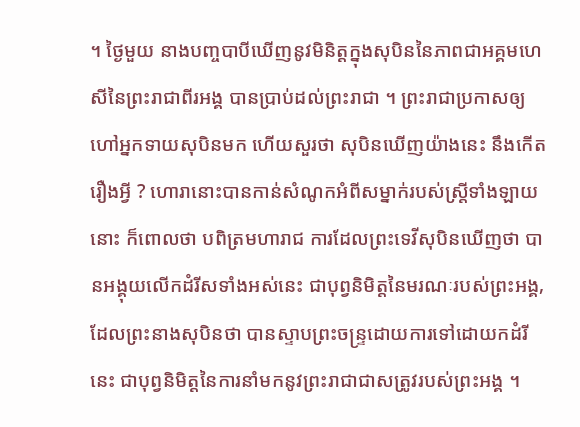។ ថ្ងៃមួយ នាងបញ្ចបាបីឃើញនូវមិនិត្តក្នុងសុបិននៃភាពជាអគ្គមហេសីនៃព្រះរាជាពីរអង្គ បានប្រាប់ដល់ព្រះរាជា ។ ព្រះរាជាប្រកាសឲ្យហៅអ្នកទាយសុបិនមក ហើយសួរថា សុបិនឃើញយ៉ាងនេះ នឹងកើតរឿងអ្វី ? ហោរានោះបានកាន់សំណូកអំពីសម្នាក់របស់ស្ត្រីទាំងឡាយនោះ ក៏ពោលថា បពិត្រមហារាជ ការដែលព្រះទេវីសុបិនឃើញថា បានអង្គុយលើកដំរីសទាំងអស់នេះ ជាបុព្វនិមិត្តនៃមរណៈរបស់ព្រះអង្គ, ដែលព្រះនាងសុបិនថា បានស្ទាបព្រះចន្ទ្រដោយការទៅដោយកដំរីនេះ ជាបុព្វនិមិត្តនៃការនាំមកនូវព្រះរាជាជាសត្រូវរបស់ព្រះអង្គ ។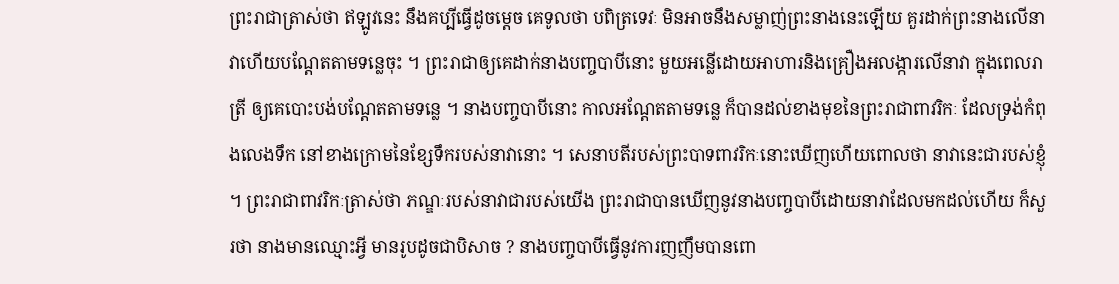ព្រះរាជាត្រាស់ថា ឥឡូវនេះ នឹងគប្បីធ្វើដូចម្ដេច គេទូលថា បពិត្រទេវៈ មិនអាចនឹងសម្លាញ់ព្រះនាងនេះឡើយ គួរដាក់ព្រះនាងលើនាវាហើយបណ្ដែតតាមទន្លេចុះ ។ ព្រះរាជាឲ្យគេដាក់នាងបញ្ចបាបីនោះ មួយអន្លើដោយអាហារនិងគ្រឿងអលង្ការលើនាវា ក្នុងពេលរាត្រី ឲ្យគេបោះបង់បណ្ដែតតាមទន្លេ ។ នាងបញ្ចបាបីនោះ កាលអណ្ដែតតាមទន្លេ ក៏បានដល់ខាងមុខនៃព្រះរាជាពាវរិកៈ ដែលទ្រង់កំពុងលេងទឹក នៅខាងក្រោមនៃខ្សែទឹករបស់នាវានោះ ។ សេនាបតីរបស់ព្រះបាទពាវរិកៈនោះឃើញហើយពោលថា នាវានេះជារបស់ខ្ញុំ ។ ព្រះរាជាពាវរិកៈត្រាស់ថា ភណ្ឌៈរបស់នាវាជារបស់យើង ព្រះរាជាបានឃើញនូវនាងបញ្ចបាបីដោយនាវាដែលមកដល់ហើយ ក៏សួរថា នាងមានឈ្មោះអ្វី មានរូបដូចជាបិសាច ? នាងបញ្ចបាបីធ្វើនូវការញញឹមបានពោ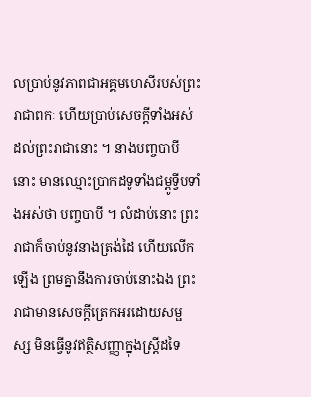លប្រាប់នូវភាពជាអគ្គមហេសីរបស់ព្រះរាជាពកៈ ហើយប្រាប់សេចក្ដីទាំងអស់ដល់ព្រះរាជានោះ ។ នាងបញ្ចបាបីនោះ មានឈ្មោះប្រាកដទូទាំងជម្ពូទ្វីបទាំងអស់ថា បញ្ចបាបី ។ លំដាប់នោះ ព្រះរាជាក៏ចាប់នូវនាងត្រង់ដៃ ហើយលើកឡើង ព្រមគ្នានឹងការចាប់នោះឯង ព្រះរាជាមានសេចក្ដីត្រេកអរដោយសម្ផស្ស មិនធ្វើនូវឥត្ថិសញ្ញាក្នុងស្ត្រីដទៃ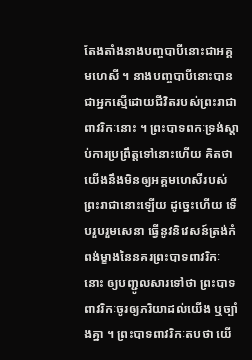តែងតាំងនាងបញ្ចបាបីនោះជាអគ្គមហេសី ។ នាងបញ្ចបាបីនោះបានជាអ្នកស្មើដោយជីវិតរបស់ព្រះរាជាពាវរិកៈនោះ ។ ព្រះបាទពកៈទ្រង់ស្ដាប់ការប្រព្រឹត្តទៅនោះហើយ គិតថា យើងនឹងមិនឲ្យអគ្គមហេសីរបស់ព្រះរាជានោះឡើយ ដូច្នេះហើយ ទើបរួបរួមសេនា ធ្វើនូវនិវេសន៍ត្រង់កំពង់ម្ខាងនៃនគរព្រះបាទពាវរិកៈនោះ ឲ្យបញ្ជូលសារទៅថា ព្រះបាទពាវរិកៈចូរឲ្យភរិយាដល់យើង ឬច្បាំងគ្នា ។ ព្រះបាទពាវរិកៈតបថា យើ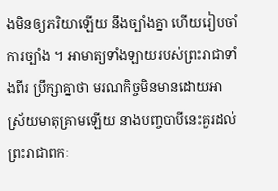ងមិនឲ្យភរិយាឡើយ នឹងច្បាំងគ្នា ហើយរៀបចាំការច្បាំង ។ អាមាត្យទាំងឡាយរបស់ព្រះរាជាទាំងពីរ ប្រឹក្សាគ្នាថា មរណកិច្ចមិនមានដោយអាស្រ័យមាតុគ្រាមឡើយ នាងបញ្ចបាបីនេះគួរដល់ព្រះរាជាពកៈ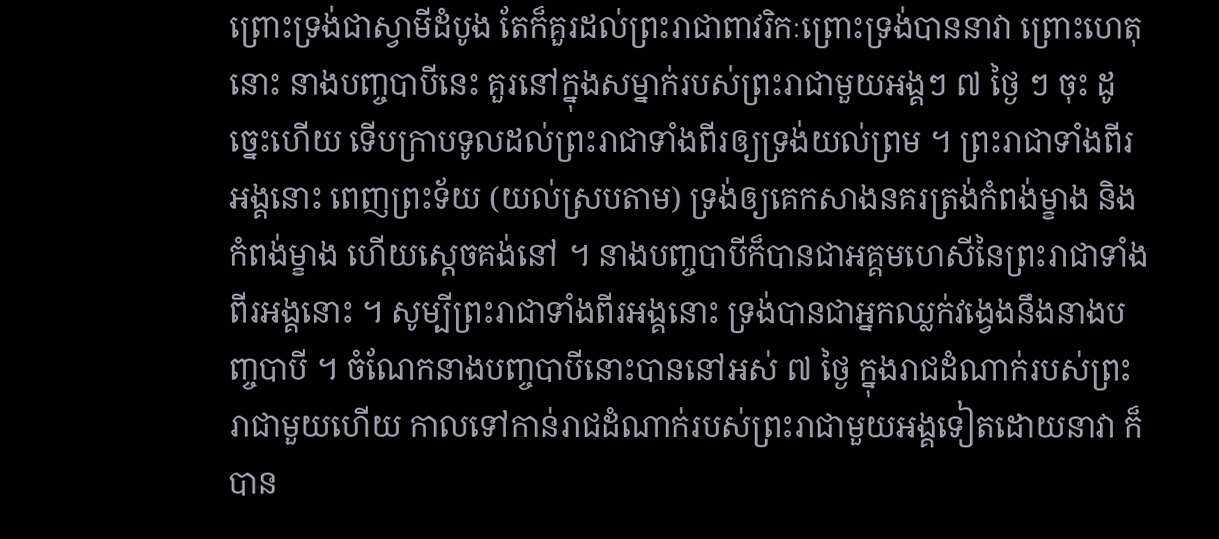ព្រោះទ្រង់ជាស្វាមីដំបូង តែក៏គួរដល់ព្រះរាជាពាវរិកៈព្រោះទ្រង់បាននាវា ព្រោះហេតុនោះ នាងបញ្ចបាបីនេះ គួរនៅក្នុងសម្នាក់របស់ព្រះរាជាមួយអង្គៗ ៧ ថ្ងៃ ៗ ចុះ ដូច្នេះហើយ ទើបក្រាបទូលដល់ព្រះរាជាទាំងពីរឲ្យទ្រង់យល់ព្រម ។ ព្រះរាជាទាំងពីរអង្គនោះ ពេញព្រះទ័យ (យល់ស្របតាម) ទ្រង់ឲ្យគេកសាងនគរត្រង់កំពង់ម្ខាង និងកំពង់ម្ខាង ហើយស្ដេចគង់នៅ ។ នាងបញ្ចបាបីក៏បានជាអគ្គមហេសីនៃព្រះរាជាទាំងពីរអង្គនោះ ។ សូម្បីព្រះរាជាទាំងពីរអង្គនោះ ទ្រង់បានជាអ្នកឈ្លក់វង្វេងនឹងនាងបញ្ចបាបី ។ ចំណែកនាងបញ្ចបាបីនោះបាននៅអស់ ៧ ថ្ងៃ ក្នុងរាជដំណាក់របស់ព្រះរាជាមួយហើយ កាលទៅកាន់រាជដំណាក់របស់ព្រះរាជាមួយអង្គទៀតដោយនាវា ក៏បាន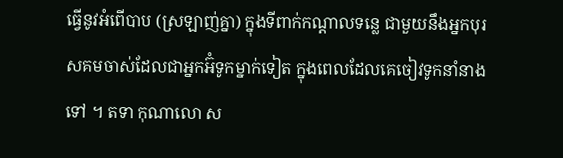ធ្វើនូវអំពើបាប (ស្រឡាញ់គ្នា) ក្នុងទីពាក់កណ្ដាលទន្លេ ជាមួយនឹងអ្នកបុរសគមចាស់ដែលជាអ្នកអ៊ំទូកម្នាក់ទៀត ក្នុងពេលដែលគេចៀវទូកនាំនាងទៅ ។ តទា កុណាលោ ស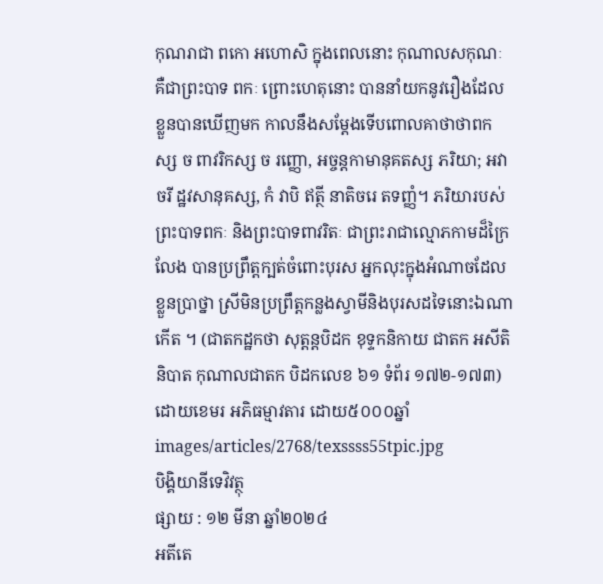កុណរាជា ពកោ អហោសិ ក្នុងពេលនោះ កុណាលសកុណៈ គឺជាព្រះបាទ ពកៈ ព្រោះហេតុនោះ បាននាំយកនូវរឿងដែលខ្លួនបានឃើញមក កាលនឹងសម្ដែងទើបពោលគាថាថាពកស្ស ច ពាវរិកស្ស ច រញ្ញោ, អច្ចន្តកាមានុគតស្ស ភរិយា; អវាចរី ដ្ឋវសានុគស្ស, កំ វាបិ ឥត្ថី នាតិចរេ តទញ្ញំ។ ភរិយារបស់ព្រះបាទពកៈ និងព្រះបាទពាវរិតៈ ជាព្រះរាជាល្មោភកាមដ៏ក្រៃលែង បានប្រព្រឹត្តក្បត់ចំពោះបុរស អ្នកលុះក្នុងអំណាចដែលខ្លួនប្រាថ្នា ស្រីមិនប្រព្រឹត្តកន្លងស្វាមីនិងបុរសដទៃនោះឯណាកើត ។ (ជាតកដ្ឋកថា សុត្តន្តបិដក ខុទ្ទកនិកាយ ជាតក អសីតិនិបាត កុណាលជាតក បិដកលេខ ៦១ ទំព័រ ១៧២-១៧៣)ដោយខេមរ អភិធម្មាវតារ ដោយ៥០០០ឆ្នាំ
images/articles/2768/texssss55tpic.jpg
បិង្គិយានីទេវិវត្ថុ
ផ្សាយ : ១២ មីនា ឆ្នាំ២០២៤
អតីតេ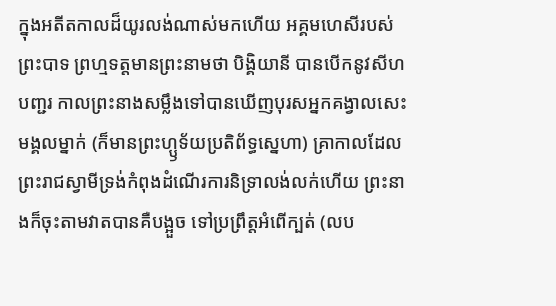ក្នុងអតីតកាលដ៏យូរលង់ណាស់មកហើយ អគ្គមហេសីរបស់ព្រះបាទ ព្រហ្មទត្តមានព្រះនាមថា បិង្គិយានី បានបើកនូវសីហបញ្ជរ កាលព្រះនាងសម្លឹងទៅបានឃើញបុរសអ្នកគង្វាលសេះមង្គលម្នាក់ (ក៏មានព្រះហ្ឫទ័យប្រតិព័ទ្ធស្នេហា) គ្រាកាលដែលព្រះរាជស្វាមីទ្រង់កំពុងដំណើរការនិទ្រាលង់លក់ហើយ ព្រះនាងក៏ចុះតាមវាតបានគឺបង្អួច ទៅប្រព្រឹត្តអំពើក្បត់ (លប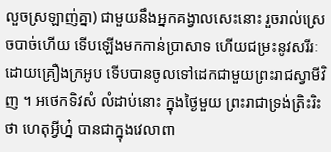លួចស្រឡាញ់គ្នា) ជាមួយនឹងអ្នកគង្វាលសេះនោះ រួចរាល់ស្រេចបាច់ហើយ ទើបឡើងមកកាន់ប្រាសាទ ហើយជម្រះនូវសរីរៈដោយគ្រឿងក្រអូប ទើបបានចូលទៅដេកជាមួយព្រះរាជស្វាមីវិញ ។ អថេកទិវសំ លំដាប់នោះ ក្នុងថ្ងៃមួយ ព្រះរាជាទ្រង់ត្រិះរិះថា ហេតុអ្វីហ្ន៎ បានជាក្នុងវេលាពា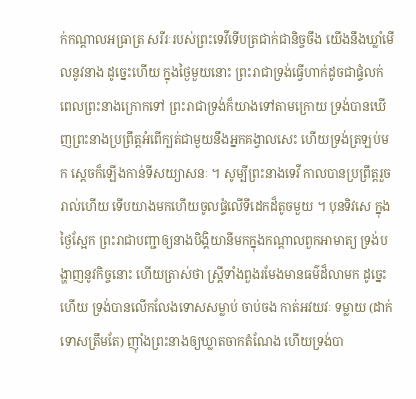ក់កណ្ដាលអធ្រាត្រ សរីរៈរបស់ព្រះទេវីទើបត្រជាក់ជានិច្ចចឹង យើងនឹងឃ្លាំមើលនូវនាង ដូច្នេះហើយ ក្នុងថ្ងៃមួយនោះ ព្រះរាជាទ្រង់ធ្វើហាក់ដូចជាផ្ទំលក់ ពេលព្រះនាងក្រោកទៅ ព្រះរាជាទ្រង់ក៏យាងទៅតាមក្រោយ ទ្រង់បានឃើញព្រះនាងប្រព្រឹត្តអំពើក្បត់ជាមួយនឹងអ្នកគង្វាលសេះ ហើយទ្រង់ត្រឡប់មក ស្ដេចក៏ឡើងកាន់ទីសយ្យាសនៈ ។ សូម្បីព្រះនាងទេវី កាលបានប្រព្រឹត្តរួចរាល់ហើយ ទើបយាងមកហើយចូលផ្ទំលើទីដេកដ៏តូចមួយ ។ បុនទិវសេ ក្នុងថ្ងៃស្អែក ព្រះរាជាបញ្ជាឲ្យនាងបិង្គិយានីមកក្នុងកណ្ដាលពួកអាមាត្យ ទ្រង់បង្ហាញនូវកិច្ចនោះ ហើយត្រាស់ថា ស្ត្រីទាំងពួងរមែងមានធម៌ដ៏លាមក ដូច្នេះហើយ ទ្រង់បានលើកលែងទោសសម្លាប់ ចាប់ចង កាត់អវយវៈ ទម្លាយ (ដាក់ទោសត្រឹមតែ) ញ៉ាំងព្រះនាងឲ្យឃ្លាតចាកតំណែង ហើយទ្រង់បា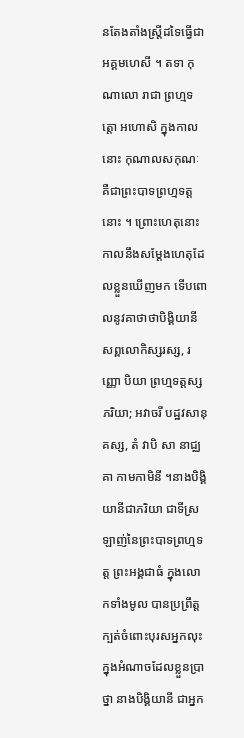នតែងតាំងស្ត្រីដទៃធ្វើជាអគ្គមហេសី ។ តទា កុណាលោ រាជា ព្រហ្មទត្តោ អហោសិ ក្នុងកាលនោះ កុណាលសកុណៈ គឺជាព្រះបាទព្រហ្មទត្តនោះ ។ ព្រោះហេតុនោះ កាលនឹងសម្ដែងហេតុដែលខ្លួនឃើញមក ទើបពោលនូវគាថាថាបិង្គិយានី សព្ពលោកិស្សរស្ស, រញ្ញោ បិយា ព្រហ្មទត្តស្ស ភរិយា; អវាចរី បដ្ឋវសានុគស្ស, តំ វាបិ សា នាជ្ឈគា កាមកាមិនី ។នាងបិង្គិយានីជាភរិយា ជាទីស្រឡាញ់នៃព្រះបាទព្រហ្មទត្ត ព្រះអង្គជាធំ ក្នុងលោកទាំងមូល បានប្រព្រឹត្តក្បត់ចំពោះបុរសអ្នកលុះក្នុងអំណាចដែលខ្លួនប្រាថ្នា នាងបិង្គិយានី ជាអ្នក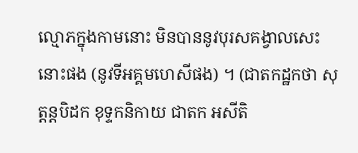ល្មោភក្នុងកាមនោះ មិនបាននូវបុរសគង្វាលសេះនោះផង (នូវទីអគ្គមហេសីផង) ។ (ជាតកដ្ឋកថា សុត្តន្តបិដក ខុទ្ទកនិកាយ ជាតក អសីតិ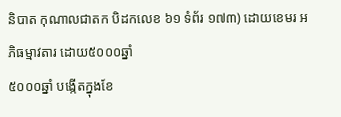និបាត កុណាលជាតក បិដកលេខ ៦១ ទំព័រ ១៧៣) ដោយខេមរ អភិធម្មាវតារ ដោយ៥០០០ឆ្នាំ
៥០០០ឆ្នាំ បង្កើតក្នុងខែ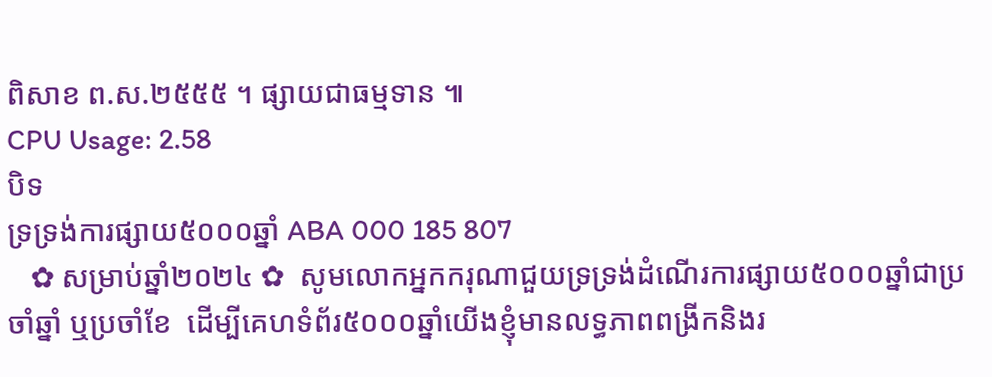ពិសាខ ព.ស.២៥៥៥ ។ ផ្សាយជាធម្មទាន ៕
CPU Usage: 2.58
បិទ
ទ្រទ្រង់ការផ្សាយ៥០០០ឆ្នាំ ABA 000 185 807
   ✿ សម្រាប់ឆ្នាំ២០២៤ ✿  សូមលោកអ្នកករុណាជួយទ្រទ្រង់ដំណើរការផ្សាយ៥០០០ឆ្នាំជាប្រចាំឆ្នាំ ឬប្រចាំខែ  ដើម្បីគេហទំព័រ៥០០០ឆ្នាំយើងខ្ញុំមានលទ្ធភាពពង្រីកនិងរ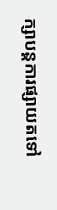ក្សាបន្តការផ្សាយតទៅ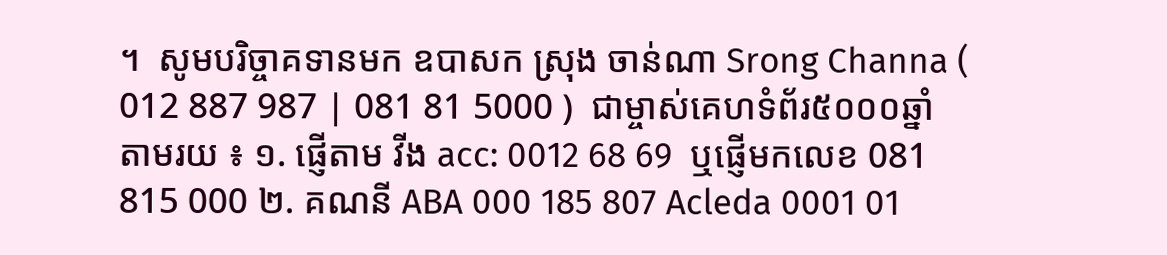។  សូមបរិច្ចាគទានមក ឧបាសក ស្រុង ចាន់ណា Srong Channa ( 012 887 987 | 081 81 5000 )  ជាម្ចាស់គេហទំព័រ៥០០០ឆ្នាំ   តាមរយ ៖ ១. ផ្ញើតាម វីង acc: 0012 68 69  ឬផ្ញើមកលេខ 081 815 000 ២. គណនី ABA 000 185 807 Acleda 0001 01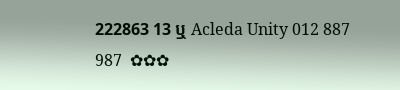222863 13 ឬ Acleda Unity 012 887 987  ✿✿✿